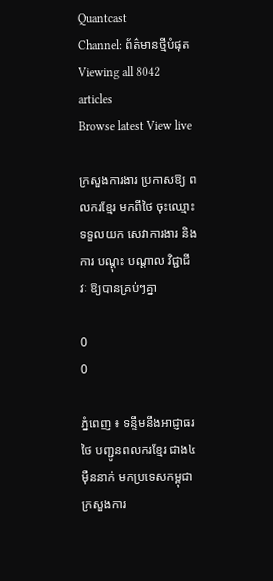Quantcast
Channel: ព័ត៌មានថ្មីបំផុត
Viewing all 8042 articles
Browse latest View live

ក្រសួងការងារ ប្រកាសឱ្យ ពលករខ្មែរ មកពីថៃ ចុះឈ្មោះ ទទួលយក សេវាការងារ និងការ បណ្តុះ បណ្តាល វិជ្ជាជីវៈ ឱ្យបានគ្រប់ៗគ្នា

0
0

ភ្នំពេញ ៖ ទន្ទឹមនឹងអាជ្ញាធរថៃ បញ្ជូនពលករខ្មែរ ជាង៤ម៉ឺននាក់ មកប្រទេសកម្ពុជា ក្រសួងការ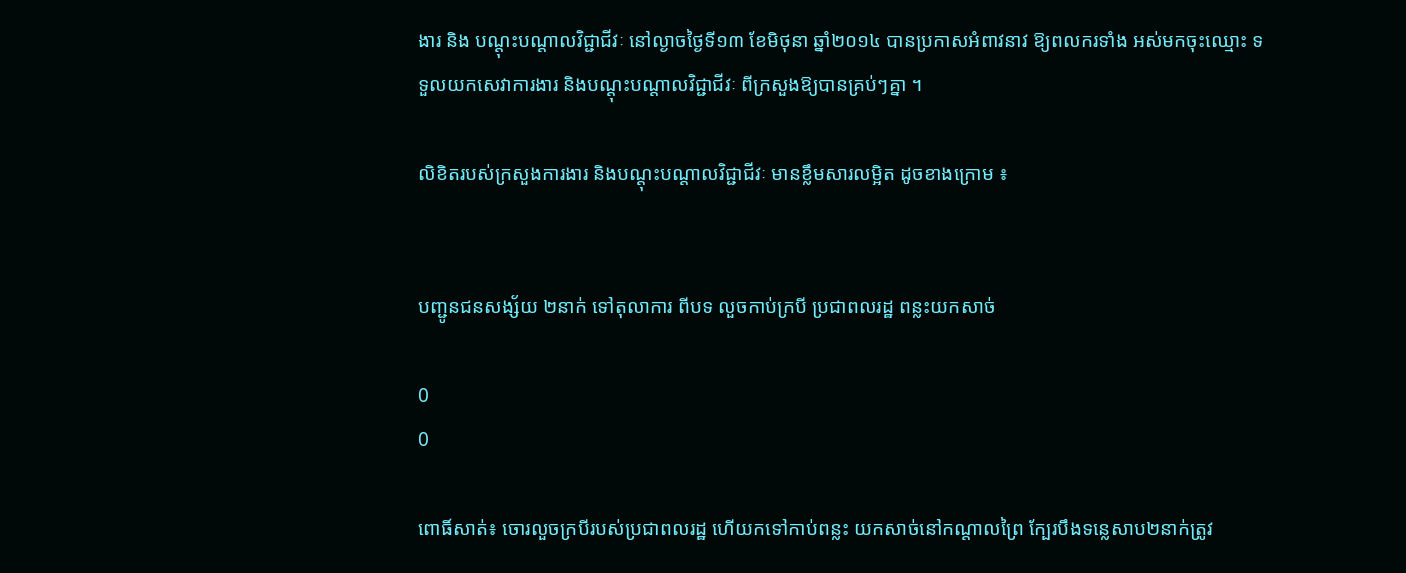ងារ និង បណ្តុះបណ្តាលវិជ្ជាជីវៈ នៅល្ងាចថ្ងៃទី១៣ ខែមិថុនា ឆ្នាំ២០១៤ បានប្រកាសអំពាវនាវ ឱ្យពលករទាំង អស់មកចុះឈ្មោះ ទទួលយកសេវាការងារ និងបណ្តុះបណ្តាលវិជ្ជាជីវៈ ពីក្រសួងឱ្យបានគ្រប់ៗគ្នា ។

លិខិតរបស់ក្រសួងការងារ និងបណ្តុះបណ្តាលវិជ្ជាជីវៈ មានខ្លឹមសារលម្អិត ដូចខាងក្រោម ៖


បញ្ជូនជនសង្ស័យ ២នាក់ ទៅតុលាការ ពីបទ លួចកាប់ក្របី ប្រជាពលរដ្ឋ ពន្លះយកសាច់

0
0

ពោធិ៍សាត់៖ ចោរលួចក្របីរបស់ប្រជាពលរដ្ឋ ហើយកទៅកាប់ពន្លះ យកសាច់នៅកណ្តាលព្រៃ ក្បែរបឹងទន្លេសាប២នាក់ត្រូវ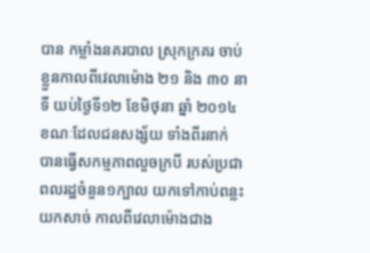បាន កម្លាំងនគរបាល ស្រុកក្រគរ ចាប់ខ្លួនកាលពីវេលាម៉ោង ២១ និង ៣០ នាទី យប់ថ្ងៃទី១២ ខែមិថុនា ឆ្នាំ ២០១៤ ខណៈដែលជនសង្ស័យ ទាំងពីរនាក់ បានធ្វើសកម្មភាពលួចក្របី របស់ប្រជាពលរដ្ឋចំនួន១ក្បាល យកទៅកាប់ពន្លះយកសាច់ កាលពីវេលាម៉ោងជាង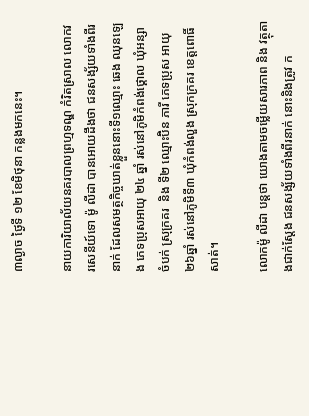៣ល្ងាច ថ្ងៃទី ១២ ខែមិថុនា កន្លងមកនេះ។

នាយការិយាល័យនគរបាលព្រហ្មទណ្ឌ កំរិតស្រាល លោកវរសេនីយ៍ទោ ម៉ូ លីដា បានអោយដឹងថា ជនសង្ស័យទាំងពីរនាក់ ដែលសមត្ថកិច្ចឃាត់ខ្លួននោះទី១ឈ្មោះ ឆេង ឈុនឡេង ភេទប្រុសអាយុ ២៤ ឆ្នាំ រស់នៅភូមិកំពង់ថ្គោល ឃុំអន្សាចំបក់ ស្រុក្រគរ  និង ទី២ ឈ្មោះប៊ិន ភារី ភេទប្រុស អាយុ២៦ឆ្នាំ រស់នៅភូមិទី៣ ឃុំកំពង់លួង ស្រុកក្រគរ ខេត្តពោធិ៍សាត់។

លោកម៉ូ លីដា បន្តថា យោងតាមចម្លើយសារភាព និង វត្ថុតាងជាក់ស្តែង ជនសង្ស័យទាំងពីរនាក់ នោះនិងត្រូវ ក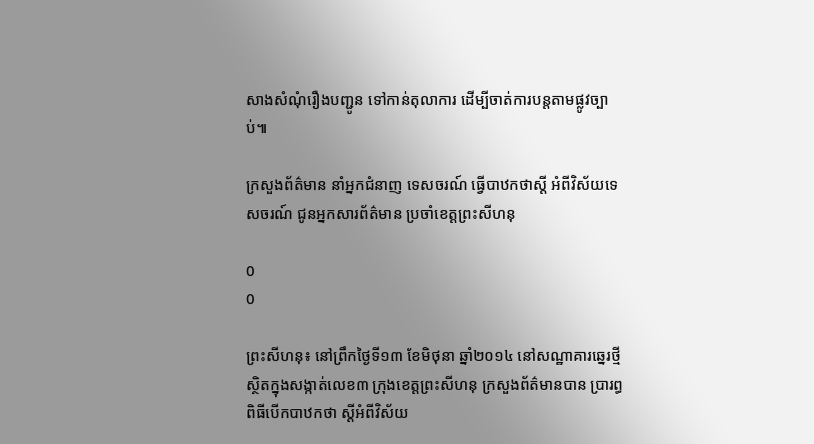សាងសំណុំរឿងបញ្ជូន ទៅកាន់តុលាការ ដើម្បីចាត់ការបន្តតាមផ្លូវច្បាប់៕

ក្រសួងព័ត៌មាន នាំអ្នកជំនាញ ទេសចរណ៍ ធ្វើបាឋកថាស្តី អំពីវិស័យទេសចរណ៍ ជូនអ្នកសារព័ត៌មាន ប្រចាំខេត្តព្រះសីហនុ

0
0

ព្រះសីហនុ៖ នៅព្រឹកថ្ងៃទី១៣ ខែមិថុនា ឆ្នាំ២០១៤ នៅសណ្ឋាគារឆ្នេរថ្មី ស្ថិតក្នុងសង្កាត់លេខ៣ ក្រុងខេត្តព្រះសីហនុ ក្រសួងព័ត៌មានបាន ប្រារព្ធពិធីបើកបាឋកថា ស្តីអំពីវិស័យ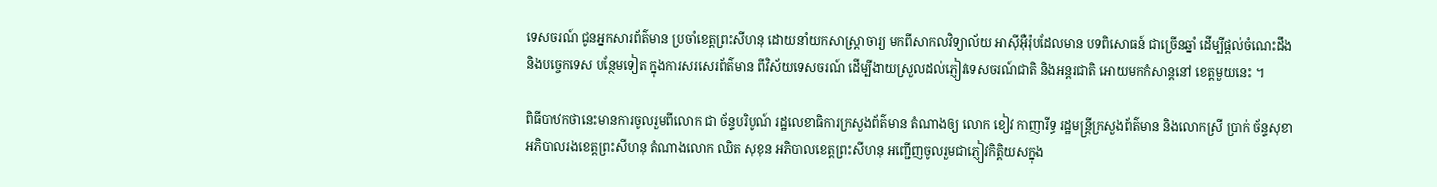ទេសចរណ៍ ជូនអ្នកសារព័ត៌មាន ប្រចាំខេត្តព្រះសីហនុ ដោយនាំយកសាស្រ្តាចារ្យ មកពីសាកលវិទ្យាល័យ អាស៊ីអ៊ឺរ៉ុបដែលមាន បទពិសោធន៍ ជាច្រើនឆ្នាំ ដើម្បីផ្តល់ចំណេះដឹង និងបច្ចេកទេស បន្ថែមទៀត ក្នុងការសរសេរព័ត៌មាន ពីវិស័យទេសចរណ៍ ដើម្បីងាយស្រួលដល់ភ្ញៀវទេសចរណ៍ជាតិ និងអន្តរជាតិ អោយមកកំសាន្តនៅ ខេត្តមួយនេះ ។

ពិធីបាឋកថានេះមានការចូលរួមពីលោក ជា ច័ន្ទបរិបូណ៍ រដ្ឋលេខាធិការក្រសួងព័ត៌មាន តំណាងឲ្យ លោក ខៀវ កាញារីទ្ធ រដ្ឋមន្រ្តីក្រសួងព័ត៌មាន និងលោកស្រី ប្រាក់ ច័ន្ទសុខា អភិបាលរងខេត្តព្រះសីហនុ តំណាងលោក ឈិត សុខុន អភិបាលខេត្តព្រះសីហនុ អញ្ជើញចូលរួមជាភ្ញៀវកិត្តិយសក្នុង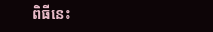ពិធីនេះ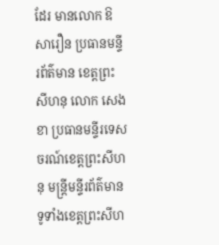ដែរ មានលោក ឱ សារឿន ប្រធានមន្ទីរព័ត៌មាន ខេត្តព្រះសីហនុ លោក សេង ខា ប្រធានមន្ទីរទេសចរណ៍ខេត្តព្រះសីហនុ មន្រ្តីមន្ទីរព័ត៌មាន ទូទាំងខេត្តព្រះសីហ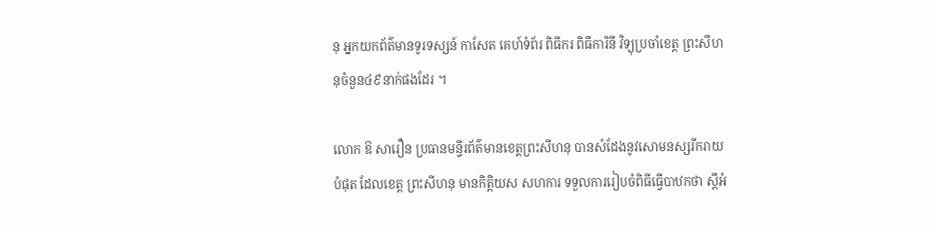នុ អ្នកយកព័ត៌មានទូរទស្សន៍ កាសែត គេហ៍ទំព័រ ពិធីករ ពិធីការិនី វិទ្យុប្រចាំខេត្ត ព្រះសីហនុចំនួន៤៩នាក់ផងដែរ ។

លោក ឱ សារឿន ប្រធានមន្ទីរព័ត៌មានខេត្តព្រះសីហនុ បានសំដែងនូវសោមនស្សរីករាយបំផុត ដែលខេត្ត ព្រះសីហនុ មានកិត្តិយស សហការ ទទួលការរៀបចំពិធីធ្វើបាឋកថា ស្តីអំ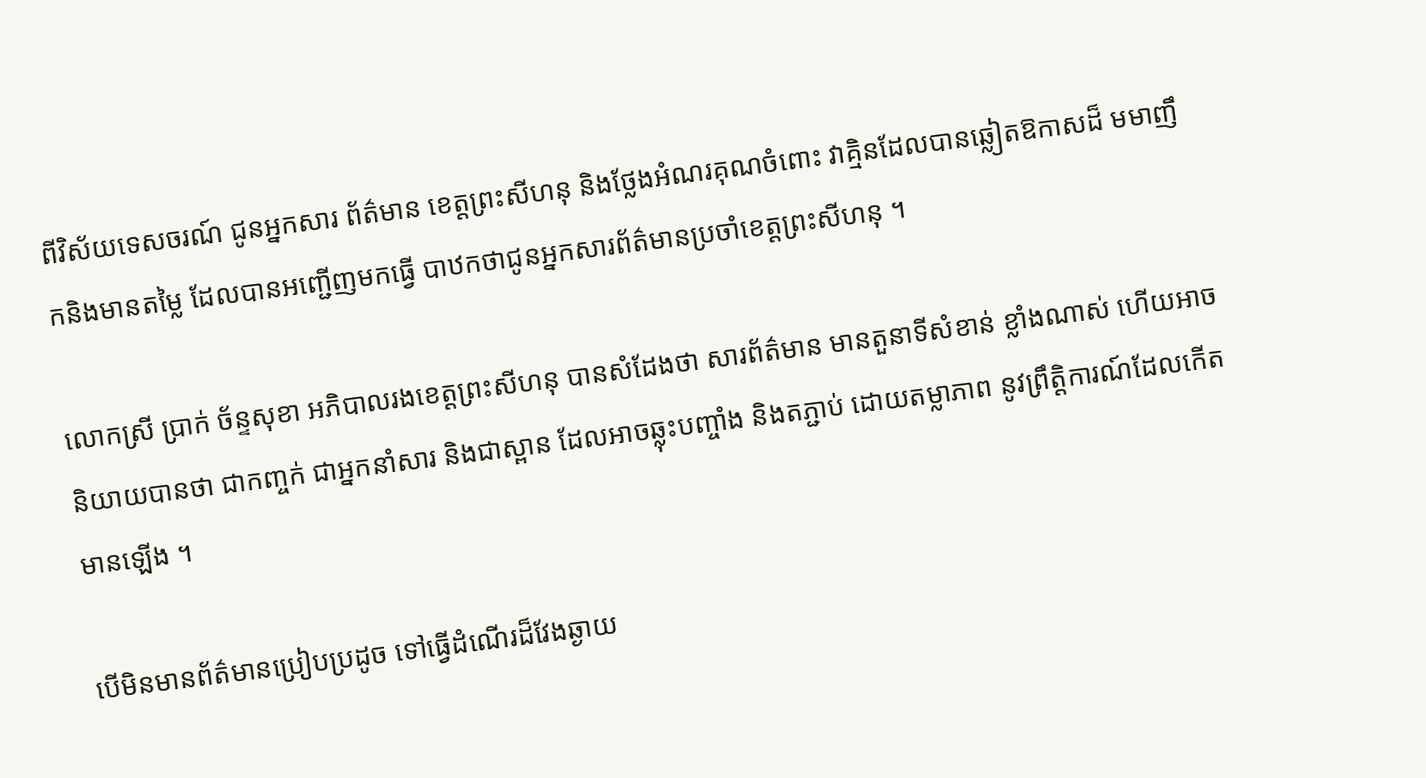ពីវិស័យទេសចរណ៍ ជូនអ្នកសារ ព័ត៌មាន ខេត្តព្រះសីហនុ និងថ្លែងអំណរគុណចំពោះ វាគ្មិនដែលបានឆ្លៀតឱកាសដ៏ មមាញឹកនិងមានតម្លៃ ដែលបានអញ្ជើញមកធ្វើ បាឋកថាជូនអ្នកសារព័ត៌មានប្រចាំខេត្តព្រះសីហនុ ។

លោកស្រី ប្រាក់ ច័ន្ទសុខា អភិបាលរងខេត្តព្រះសីហនុ បានសំដែងថា សារព័ត៌មាន មានតួនាទីសំខាន់ ខ្លាំងណាស់ ហើយអាចនិយាយបានថា ជាកញ្ចក់ ជាអ្នកនាំសារ និងជាស្ពាន ដែលអាចឆ្លុះបញ្ចាំង និងតភ្ជាប់ ដោយតម្លាភាព នូវព្រឹត្តិការណ៍ដែលកើតមានឡើង ។

បើមិនមានព័ត៌មានប្រៀបប្រដូច ទៅធ្វើដំណើរដ៏វែងឆ្ងាយ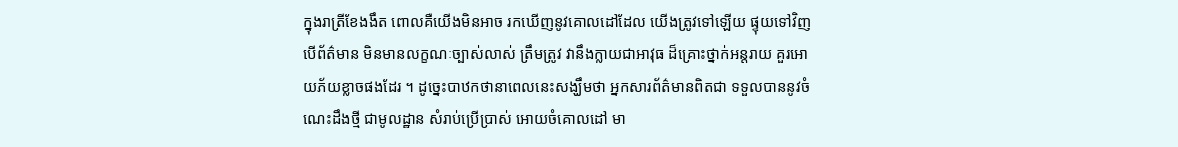ក្នុងរាត្រីខែងងឹត ពោលគឺយើងមិនអាច រកឃើញនូវគោលដៅដែល យើងត្រូវទៅឡើយ ផ្ទុយទៅវិញ បើព័ត៌មាន មិនមានលក្ខណៈច្បាស់លាស់ ត្រឹមត្រូវ វានឹងក្លាយជាអាវុធ ដ៏គ្រោះថ្នាក់អន្តរាយ គួរអោយភ័យខ្លាចផងដែរ ។ ដូច្នេះបាឋកថានាពេលនេះសង្ឃឹមថា អ្នកសារព័ត៌មានពិតជា ទទួលបាននូវចំណេះដឹងថ្មី ជាមូលដ្ឋាន សំរាប់ប្រើប្រាស់ អោយចំគោលដៅ មា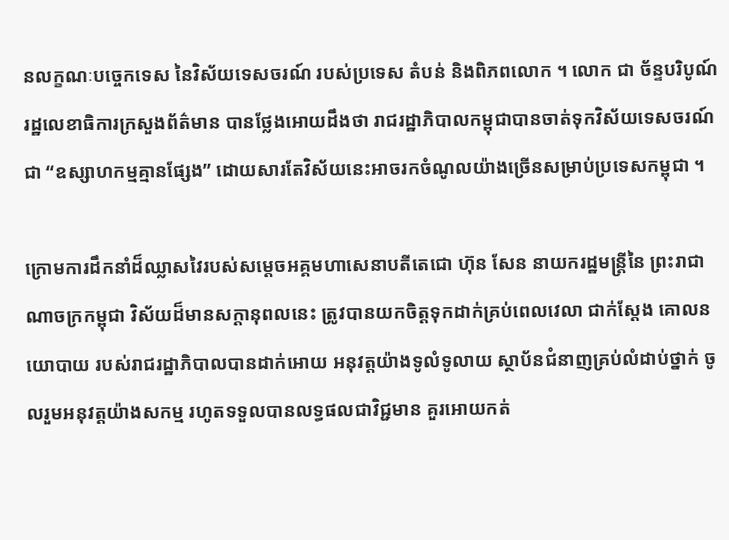នលក្ខណៈបច្ចេកទេស នៃវិស័យទេសចរណ៍ របស់ប្រទេស តំបន់ និងពិភពលោក ។ លោក ជា ច័ន្ទបរិបូណ៍ រដ្ឋលេខាធិការក្រសួងព័ត៌មាន បានថ្លែងអោយដឹងថា រាជរដ្ឋាភិបាលកម្ពុជាបានចាត់ទុកវិស័យទេសចរណ៍ជា “ឧស្សាហកម្មគ្មានផ្សែង” ដោយសារតែវិស័យនេះអាចរកចំណូលយ៉ាងច្រើនសម្រាប់ប្រទេសកម្ពុជា ។

ក្រោមការដឹកនាំដ៏ឈ្លាសវៃរបស់សម្តេចអគ្គមហាសេនាបតីតេជោ ហ៊ុន សែន នាយករដ្ឋមន្រ្តីនៃ ព្រះរាជាណាចក្រកម្ពុជា វិស័យដ៏មានសក្តានុពលនេះ ត្រូវបានយកចិត្តទុកដាក់គ្រប់ពេលវេលា ជាក់ស្តែង គោលនយោបាយ របស់រាជរដ្ឋាភិបាលបានដាក់អោយ អនុវត្តយ៉ាងទូលំទូលាយ ស្ថាប័នជំនាញគ្រប់លំដាប់ថ្នាក់ ចូលរួមអនុវត្តយ៉ាងសកម្ម រហូតទទួលបានលទ្ធផលជាវិជ្ជមាន គួរអោយកត់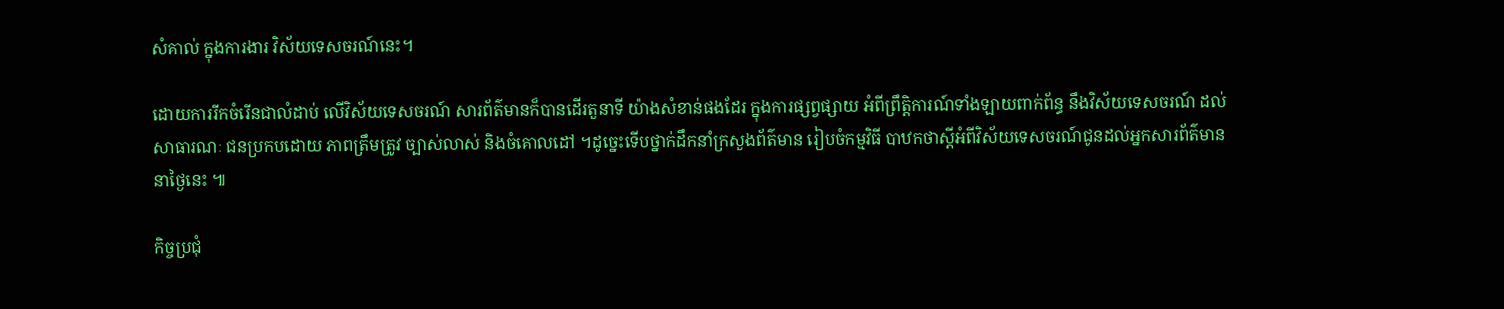សំគាល់ ក្នុងការងារ វិស័យទេសចរណ៍នេះ។

ដោយការរីកចំរើនជាលំដាប់ លើវិស័យទេសចរណ៍ សារព័ត៌មានក៏បានដើរតួនាទី យ៉ាងសំខាន់ផងដែរ ក្នុងការផ្សព្វផ្សាយ អំពីព្រឹត្តិការណ៍ទាំងឡាយពាក់ព័ន្ធ នឹងវិស័យទេសចរណ៍ ដល់សាធារណៈ ជនប្រកបដោយ ភាពត្រឹមត្រូវ ច្បាស់លាស់ និងចំគោលដៅ ។ដូច្នេះទើបថ្នាក់ដឹកនាំក្រសួងព័ត៌មាន រៀបចំកម្មវិធី បាឋកថាស្តីអំពីវិស័យទេសចរណ៍ជូនដល់អ្នកសារព័ត៌មាននាថ្ងៃនេះ ៕

កិច្ចប្រជុំ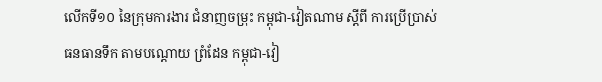លើកទី១០ នៃក្រុមការងារ ជំនាញចម្រុះ កម្ពុជា-វៀតណាម ស្តីពី ការប្រើប្រាស់ ធនធានទឹក តាមបណ្តោយ ព្រំដែន កម្ពុជា-វៀ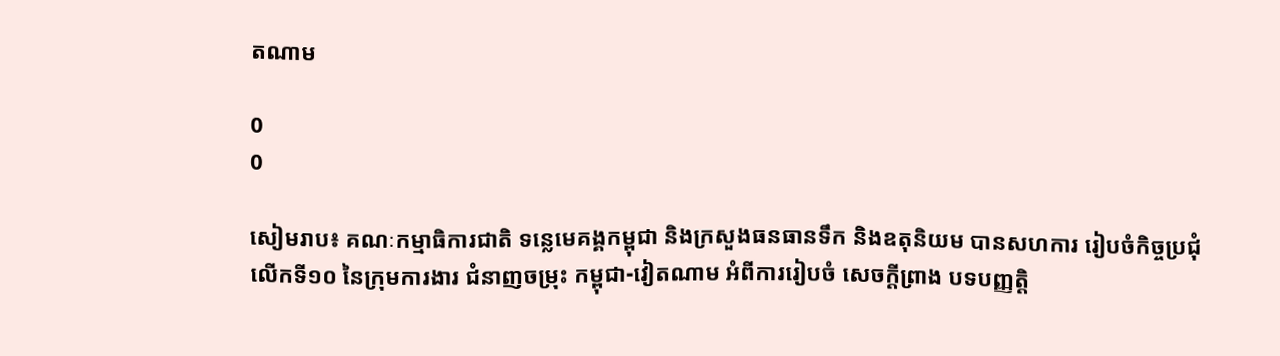តណាម

0
0

សៀមរាប៖ គណៈកម្មាធិការជាតិ ទន្លេមេគង្គកម្ពុជា និងក្រសួងធនធានទឹក និងឧតុនិយម បានសហការ រៀបចំកិច្ចប្រជុំលើកទី១០ នៃក្រុមការងារ ជំនាញចម្រុះ កម្ពុជា-វៀតណាម អំពីការរៀបចំ សេចក្តីព្រាង បទបញ្ញត្តិ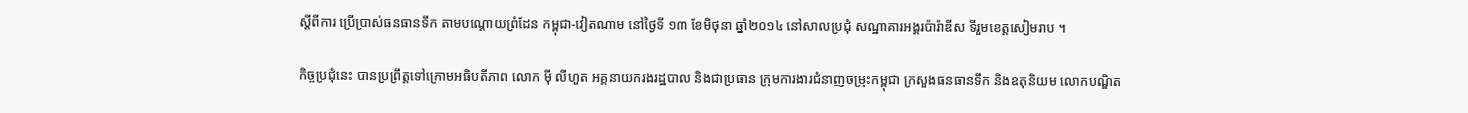ស្តីពីការ ប្រើប្រាស់ធនធានទឹក តាមបណ្តោយព្រំដែន កម្ពុជា-វៀតណាម នៅថ្ងៃទី ១៣ ខែមិថុនា ឆ្នាំ២០១៤ នៅសាលប្រជុំ សណ្ឋាគារអង្គរប៉ារ៉ាឌីស ទីរួមខេត្តសៀមរាប ។

កិច្ចប្រជុំនេះ បានប្រព្រឹត្តទៅក្រោមអធិបតីភាព លោក ម៉ី លីហួត អគ្គនាយករងរដ្ឋបាល និងជាប្រធាន ក្រុមការងារជំនាញចម្រុះកម្ពុជា ក្រសួងធនធានទឹក និងឧតុនិយម លោកបណ្ឌិត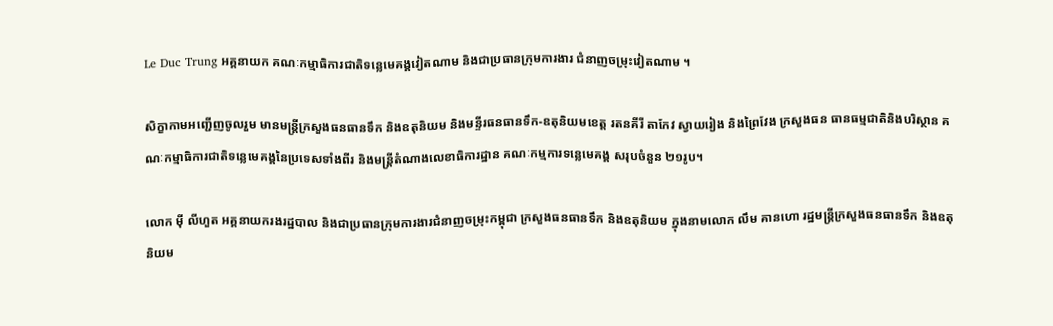Le Duc Trung អគ្គនាយក គណៈកម្មាធិការជាតិទន្លេមេគង្គវៀតណាម និងជាប្រធានក្រុមការងារ ជំនាញចម្រុះវៀតណាម ។

សិក្ខាកាមអញ្ជើញចូលរួម មានមន្រ្តីក្រសួងធនធានទឹក និងឧតុនិយម និងមន្ទីរធនធានទឹក-ឧតុនិយមខេត្ត រតនគីរី តាកែវ ស្វាយរៀង និងព្រៃវែង ក្រសួងធន ធានធម្មជាតិនិងបរិស្ថាន គណៈកម្មាធិការជាតិទន្លេមេគង្គនៃប្រទេសទាំងពីរ និងមន្រ្តីតំណាងលេខាធិការដ្ឋាន គណៈកម្មការទន្លេមេគង្គ សរុបចំនួន ២១រូប។

លោក ម៉ី លីហួត អគ្គនាយករងរដ្ឋបាល និងជាប្រធានក្រុមការងារជំនាញចម្រុះកម្ពុជា ក្រសួងធនធានទឹក និងឧតុនិយម ក្នុងនាមលោក លឹម គានហោ រដ្ឋមន្រ្តីក្រសួងធនធានទឹក និងឧតុនិយម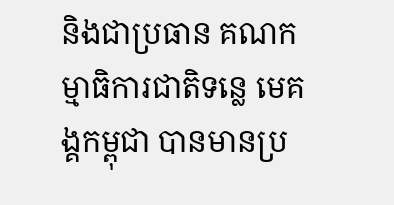និងជាប្រធាន គណកម្មាធិការជាតិទន្លេ មេគង្គកម្ពុជា បានមានប្រ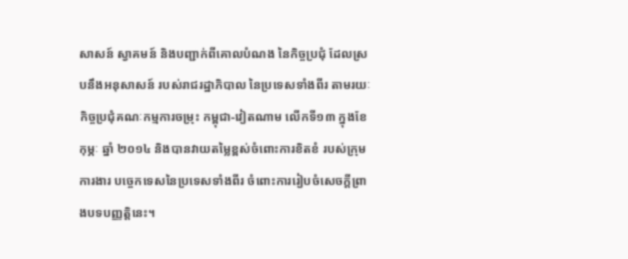សាសន៍ ស្វាគមន៍ និងបញ្ជាក់ពីគោលបំណង នៃកិច្ចប្រជុំ ដែលស្របនឹងអនុសាសន៍ របស់រាជរដ្ឋាភិបាល នៃប្រទេសទាំងពីរ តាមរយៈកិច្ចប្រជុំគណៈកម្មការចម្រុះ កម្ពុជា-វៀតណាម លើកទី១៣ ក្នុងខែកុម្ភៈ ឆ្នាំ ២០១៤ និងបានវាយតម្លៃខ្ពស់ចំពោះការខិតខំ របស់ក្រុមការងារ បច្ចេកទេសនៃប្រទេសទាំងពីរ ចំពោះការរៀបចំសេចក្តីព្រាងបទបញ្ញត្តិនេះ។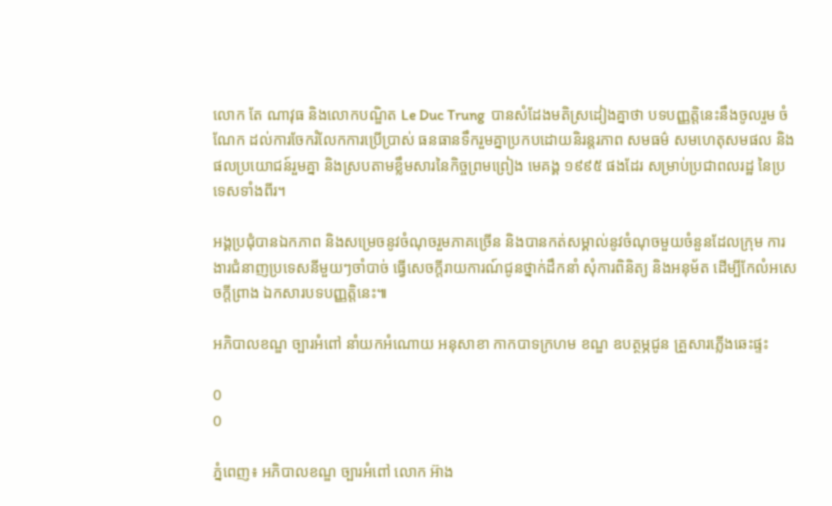លោក តែ ណាវុធ និងលោកបណ្ឌិត Le Duc Trung  បានសំដែងមតិស្រដៀងគ្នាថា បទបញ្ញត្តិនេះនឹងចូលរួម ចំណែក ដល់ការចែករំលែកការប្រើប្រាស់ ធនធានទឹករួមគ្នាប្រកបដោយនិរន្តរភាព សមធម៌ សមហេតុសមផល និងផលប្រយោជន៍រួមគ្នា និងស្របតាមខ្លឹមសារនៃកិច្ចព្រមព្រៀង មេគង្គ ១៩៩៥ ផងដែរ សម្រាប់ប្រជាពលរដ្ឋ នៃប្រទេសទាំងពីរ។

អង្គប្រជុំបានឯកភាព និងសម្រេចនូវចំណុចរួមភាគច្រើន និងបានកត់សម្គាល់នូវចំណុចមួយចំនួនដែលក្រុម ការងារជំនាញប្រទេសនីមួយៗចាំបាច់ ធ្វើសេចក្តីរាយការណ៍ជូនថ្នាក់ដឹកនាំ សុំការពិនិត្យ និងអនុម័ត ដើម្បីកែលំអសេចក្តីព្រាង ឯកសារបទបញ្ញត្តិនេះ៕

អភិបាលខណ្ឌ ច្បារអំពៅ នាំយកអំណោយ អនុសាខា កាកបាទក្រហម ខណ្ឌ ឧបត្ថម្ភជូន គ្រួសារភ្លើងឆេះផ្ទះ

0
0

ភ្នំពេញ៖ អភិបាលខណ្ឌ ច្បារអំពៅ លោក អ៊ាង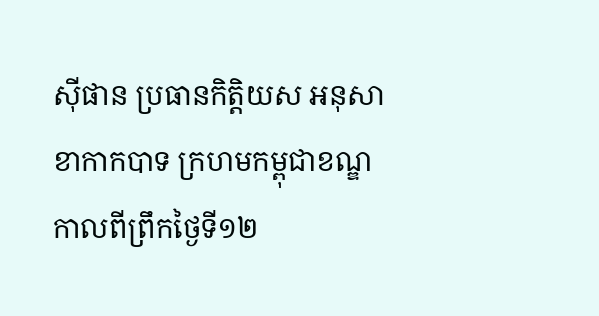ស៊ីផាន ប្រធានកិត្តិយស អនុសាខាកាកបាទ ក្រហមកម្ពុជាខណ្ឌ កាលពីព្រឹកថ្ងៃទី១២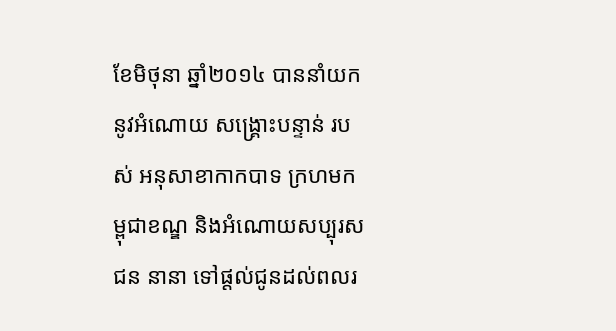ខែមិថុនា ឆ្នាំ២០១៤ បាននាំយកនូវអំណោយ សង្រ្គោះបន្ទាន់ របស់ អនុសាខាកាកបាទ ក្រហមកម្ពុជាខណ្ឌ និងអំណោយសប្បុរសជន នានា ទៅផ្តល់ជូនដល់ពលរ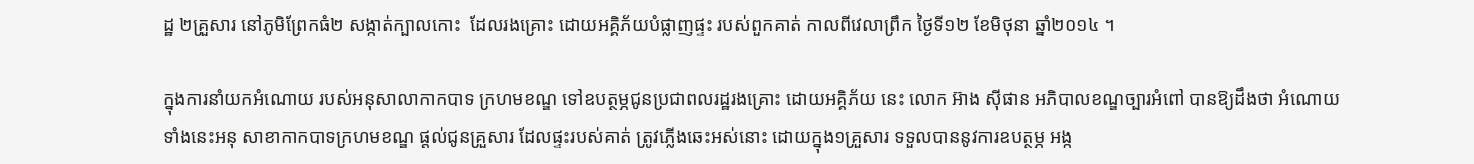ដ្ឋ ២គ្រួសារ នៅភូមិព្រែកធំ២ សង្កាត់ក្បាលកោះ  ដែលរងគ្រោះ ដោយអគ្គិភ័យបំផ្លាញផ្ទះ របស់ពួកគាត់ កាលពីវេលាព្រឹក ថ្ងៃទី១២ ខែមិថុនា ឆ្នាំ២០១៤ ។

ក្នុងការនាំយកអំណោយ របស់អនុសាលាកាកបាទ ក្រហមខណ្ឌ ទៅឧបត្ថម្ភជូនប្រជាពលរដ្ឋរងគ្រោះ ដោយអគ្គិភ័យ នេះ លោក អ៊ាង ស៊ីផាន អភិបាលខណ្ឌច្បារអំពៅ បានឱ្យដឹងថា អំណោយទាំងនេះអនុ សាខាកាកបាទក្រហមខណ្ឌ ផ្តល់ជូនគ្រួសារ ដែលផ្ទះរបស់គាត់ ត្រូវភ្លើងឆេះអស់នោះ ដោយក្នុង១គ្រួសារ ទទួលបាននូវការឧបត្ថម្ភ អង្ក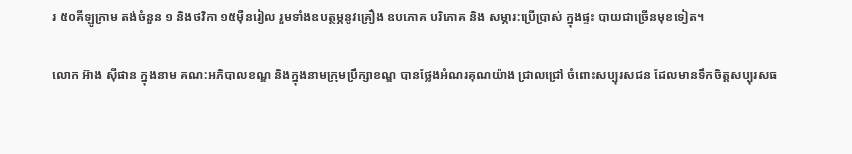រ ៥០គីឡូក្រាម តង់ចំនួន ១ និងថវិកា ១៥មុឺនរៀល រួមទាំងឧបត្ថម្ភនូវគ្រឿង ឧបភោគ បរិភោគ និង សម្ភារ:ប្រើប្រាស់ ក្នុងផ្ទះ បាយជាច្រើនមុខទៀត។

លោក អ៊ាង ស៊ីផាន ក្នុងនាម គណ:អភិបាលខណ្ឌ និងក្នុងនាមក្រុមប្រឹក្សាខណ្ឌ បានថ្លែងអំណរគុណយ៉ាង ជ្រាលជ្រៅ ចំពោះសប្បុរសជន ដែលមានទឹកចិត្តសប្បុរសធ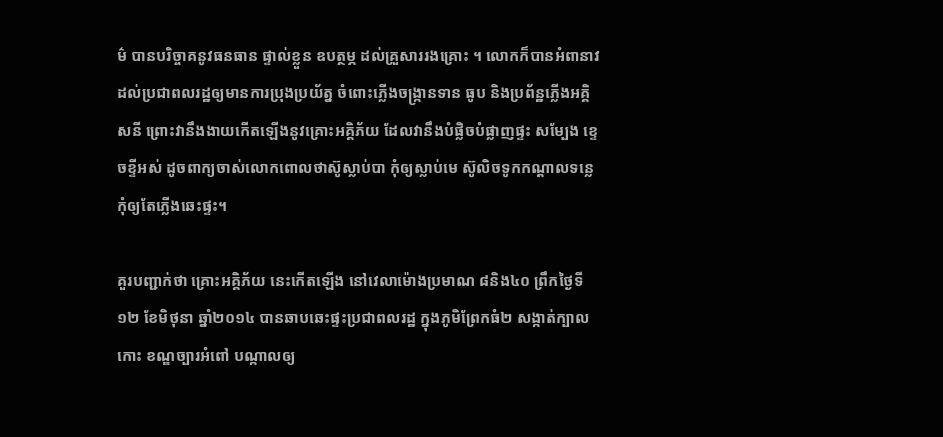ម៌ បានបរិច្ចាគនូវធនធាន ផ្ទាល់ខ្លួន ឧបត្ថម្ភ ដល់គ្រួសាររងគ្រោះ ។ លោកក៏បានអំពានាវដល់ប្រជាពលរដ្ឋឲ្យមានការប្រុងប្រយ័ត្ន ចំពោះភ្លើងចង្រ្កានទាន ធូប និងប្រព័ន្ឋភ្លើងអគ្គិសនី ព្រោះវានឹងងាយកើតឡើងនូវគ្រោះអគ្គិភ័យ ដែលវានឹងបំផ្លិចបំផ្លាញផ្ទះ សម្បែង ខ្ទេចខ្ទីអស់ ដូចពាក្យចាស់លោកពោលថាស៊ូស្លាប់បា កុំឲ្យស្លាប់មេ ស៊ូលិចទូកកណ្តាលទន្លេ កុំឲ្យតែភ្លើងឆេះផ្ទះ។

គួរបញ្ជាក់ថា គ្រោះអគ្គិភ័យ នេះកើតឡើង នៅវេលាម៉ោងប្រមាណ ៨និង៤០ ព្រឹកថ្ងៃទី១២ ខែមិថុនា ឆ្នាំ២០១៤ បានឆាបឆេះផ្ទះប្រជាពលរដ្ឋ ក្នុងភូមិព្រែកធំ២ សង្កាត់ក្បាលកោះ ខណ្ឌច្បារអំពៅ បណ្កាលឲ្យ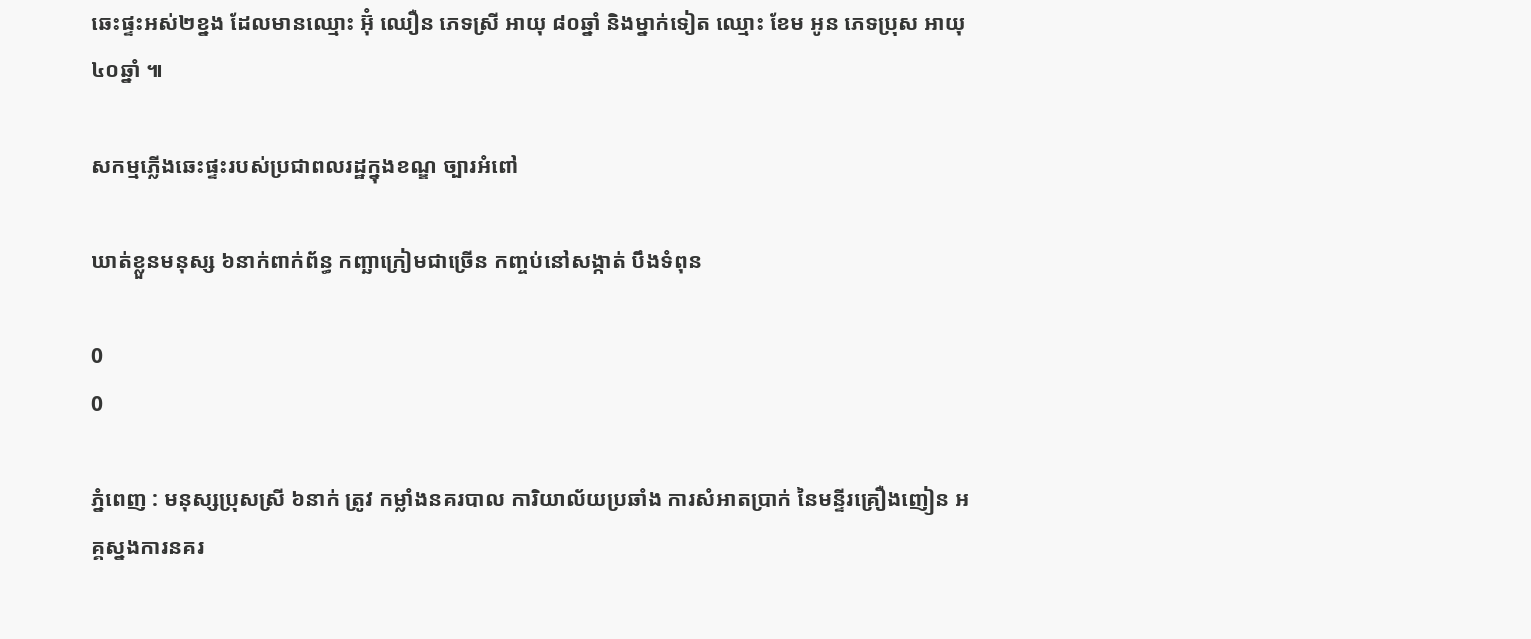ឆេះផ្ទះអស់២ខ្នង ដែលមានឈ្មោះ អ៊ុំ ឈឿន ភេទស្រី អាយុ ៨០ឆ្នាំ និងម្នាក់ទៀត ឈ្មោះ ខែម អូន ភេទប្រុស អាយុ ៤០ឆ្នាំ ៕

សកម្មភ្លើងឆេះផ្ទះរបស់ប្រជាពលរដ្ឋក្នុងខណ្ឌ ច្បារអំពៅ

ឃាត់ខ្លួនមនុស្ស ៦នាក់ពាក់ព័ន្ធ កញ្ឆាក្រៀមជាច្រើន កញ្ចប់នៅសង្កាត់ បឹងទំពុន

0
0

ភ្នំពេញ : មនុស្សប្រុសស្រី ៦នាក់ ត្រូវ កម្លាំងនគរបាល ការិយាល័យប្រឆាំង ការសំអាតប្រាក់ នៃមន្ទីរគ្រឿងញៀន អគ្គស្នងការនគរ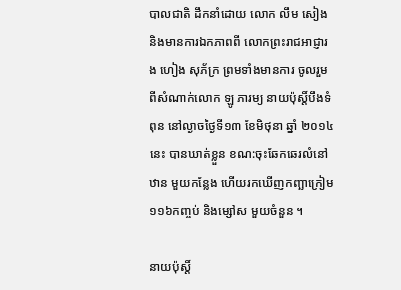បាលជាតិ ដឹកនាំដោយ លោក លឹម សៀង និងមានការឯកភាពពី លោកព្រះរាជអាជ្ញារង ហៀង សុភ័ក្រ ព្រមទាំងមានការ ចូលរួមពីសំណាក់លោក ឡូ ភារម្យ នាយប៉ុស្តិ៍បឹងទំពុន នៅល្ងាចថ្ងៃទី១៣ ខែមិថុនា ឆ្នាំ ២០១៤នេះ បានឃាត់ខ្លួន ខណ:ចុះឆែកឆេរលំនៅឋាន មួយកន្លែង ហើយរកឃើញកញ្ឆាក្រៀម ១១៦កញ្ចប់ និងម្សៅស មួយចំនួន ។

នាយប៉ុស្តិ៍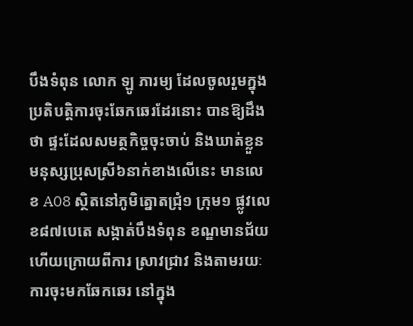បឹងទំពុន លោក ឡូ ភារម្យ ដែលចូលរួមក្នុង ប្រតិបត្ដិការចុះឆែកឆេរដែរនោះ បានឱ្យដឹងថា ផ្ទះដែលសមត្ថកិច្ចចុះចាប់ និងឃាត់ខ្លួនមនុស្សប្រុសស្រី៦នាក់ខាងលើនេះ មានលេខ A08 ស្ថិតនៅភូមិត្នោតជ្រុំ១ ក្រុម១ ផ្លូវលេខ៨៧បេតេ សង្កាត់បឹងទំពុន ខណ្ឌមានជ័យ ហើយក្រោយពីការ ស្រាវជ្រាវ និងតាមរយៈ ការចុះមកឆែកឆេរ នៅក្នុង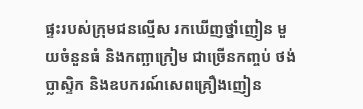ផ្ទះរបស់ក្រុមជនល្មើស រកឃើញថ្នាំញៀន មួយចំនួនធំ និងកញ្ឆាក្រៀម ជាច្រើនកញ្ចប់ ថង់ប្លាស្ទិក និងឧបករណ៍សេពគ្រឿងញៀន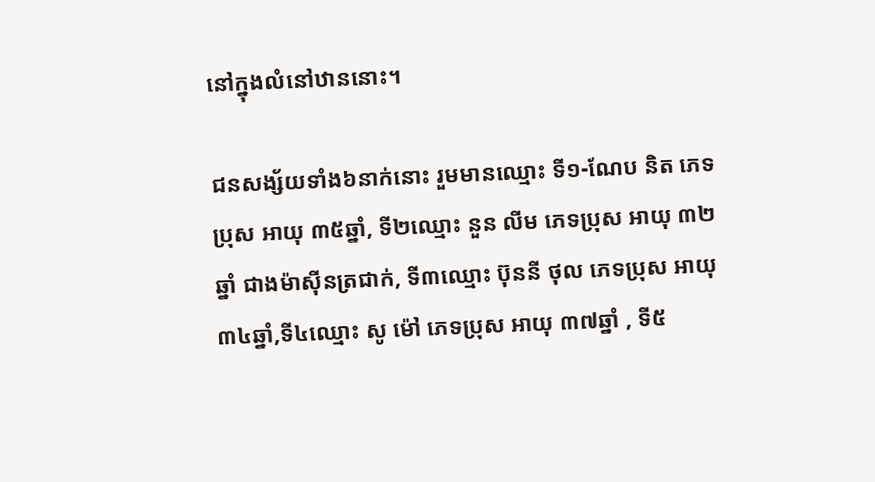នៅក្នុងលំនៅឋាននោះ។

ជនសង្ស័យទាំង៦នាក់នោះ រួមមានឈ្មោះ ទី១-ណែប និត ភេទប្រុស អាយុ ៣៥ឆ្នាំ, ទី២ឈ្មោះ នួន លីម ភេទប្រុស អាយុ ៣២ឆ្នាំ ជាងម៉ាស៊ីនត្រជាក់, ទី៣ឈ្មោះ ប៊ុននី ថុល ភេទប្រុស អាយុ ៣៤ឆ្នាំ,ទី៤ឈ្មោះ សូ ម៉ៅ ភេទប្រុស អាយុ ៣៧ឆ្នាំ , ទី៥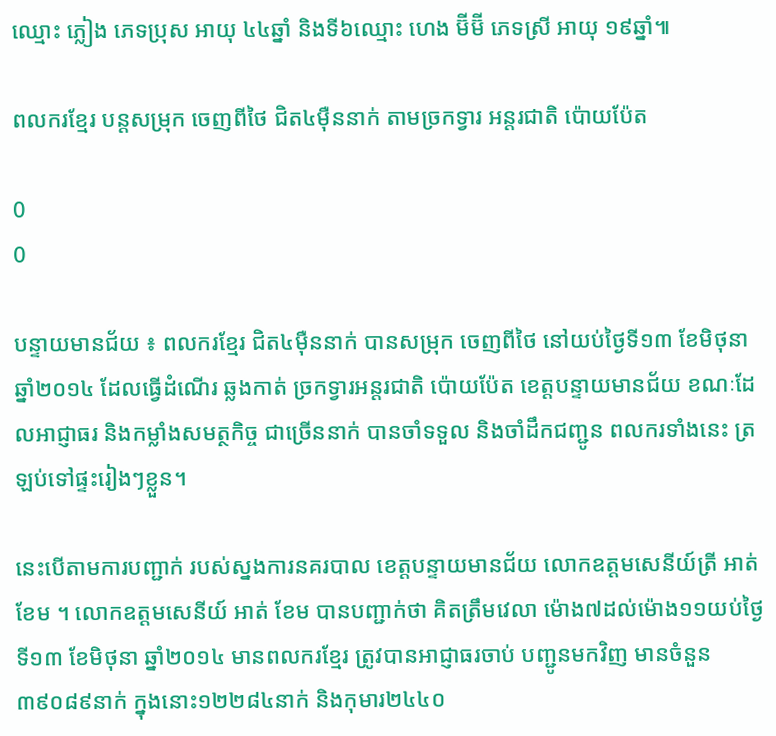ឈ្មោះ ភ្លៀង ភេទប្រុស អាយុ ៤៤ឆ្នាំ និងទី៦ឈ្មោះ ហេង ម៊ីម៊ី ភេទស្រី អាយុ ១៩ឆ្នាំ៕

ពលករខ្មែរ បន្តសម្រុក ចេញពីថៃ ជិត៤ម៉ឺននាក់ តាមច្រកទ្វារ អន្តរជាតិ ប៉ោយប៉ែត

0
0

បន្ទាយមានជ័យ ៖ ពលករខ្មែរ ជិត៤ម៉ឺននាក់ បានសម្រុក ចេញពីថៃ នៅយប់ថ្ងៃទី១៣ ខែមិថុនា ឆ្នាំ២០១៤ ដែលធ្វើដំណើរ ឆ្លងកាត់ ច្រកទ្វារអន្តរជាតិ ប៉ោយប៉ែត ខេត្តបន្ទាយមានជ័យ ខណៈដែលអាជ្ញាធរ និងកម្លាំងសមត្ថកិច្ច ជាច្រើននាក់ បានចាំទទួល និងចាំដឹកជញ្ជូន ពលករទាំងនេះ ត្រឡប់ទៅផ្ទះរៀងៗខ្លួន។

នេះបើតាមការបញ្ជាក់ របស់ស្នងការនគរបាល ខេត្តបន្ទាយមានជ័យ លោកឧត្តមសេនីយ៍ត្រី អាត់ ខែម ។ លោកឧត្តមសេនីយ៍ អាត់ ខែម បានបញ្ជាក់ថា គិតត្រឹមវេលា ម៉ោង៧ដល់ម៉ោង១១យប់ថ្ងៃទី១៣ ខែមិថុនា ឆ្នាំ២០១៤ មានពលករខ្មែរ ត្រូវបានអាជ្ញាធរចាប់ បញ្ជូនមកវិញ មានចំនួន ៣៩០៨៩នាក់ ក្នុងនោះ១២២៨៤នាក់ និងកុមារ២៤៤០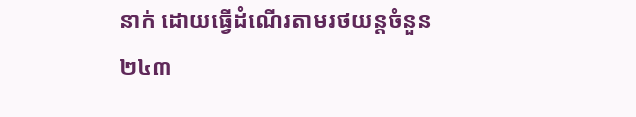នាក់ ដោយធ្វើដំណើរតាមរថយន្តចំនួន ២៤៣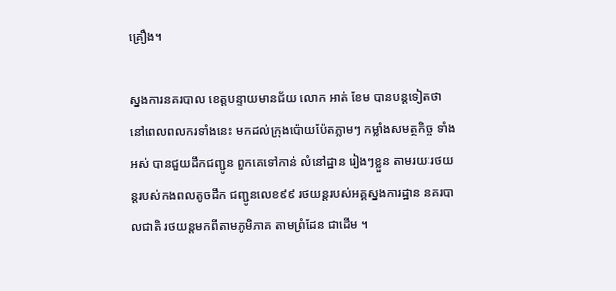គ្រឿង។

ស្នងការនគរបាល ខេត្តបន្ទាយមានជ័យ លោក អាត់ ខែម បានបន្តទៀតថា នៅពេលពលករទាំងនេះ មកដល់ក្រុងប៉ោយប៉ែតភ្លាមៗ កម្លាំងសមត្ថកិច្ច ទាំងអស់ បានជួយដឹកជញ្ជូន ពួកគេទៅកាន់ លំនៅដ្ឋាន រៀងៗខ្លួន តាមរយៈរថយន្តរបស់កងពលតូចដឹក ជញ្ជូនលេខ៩៩ រថយន្តរបស់អគ្គស្នងការដ្ឋាន នគរបាលជាតិ រថយន្តមកពីតាមភូមិភាគ តាមព្រំដែន ជាដើម ។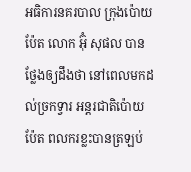អធិការនគរបាល ក្រុងប៉ោយប៉ែត លោក អ៊ុំ សុផល បានថ្លែងឲ្យដឹងថា នៅពេលមកដល់ច្រកទ្វារ អន្តរជាតិប៉ោយប៉ែត ពលករខ្លះបានត្រឡប់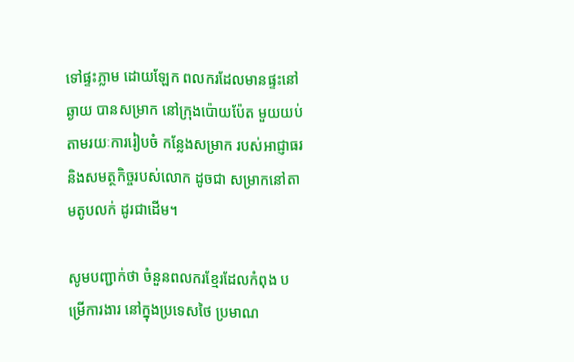ទៅផ្ទះភ្លាម ដោយឡែក ពលករដែលមានផ្ទះនៅឆ្ងាយ បានសម្រាក នៅក្រុងប៉ោយប៉ែត មួយយប់ តាមរយៈការរៀបចំ កន្លែងសម្រាក របស់អាជ្ញាធរ និងសមត្ថកិច្ចរបស់លោក ដូចជា សម្រាកនៅតាមតូបលក់ ដូរជាដើម។

សូមបញ្ជាក់ថា ចំនួនពលករខ្មែរដែលកំពុង បម្រើការងារ នៅក្នុងប្រទេសថៃ ប្រមាណ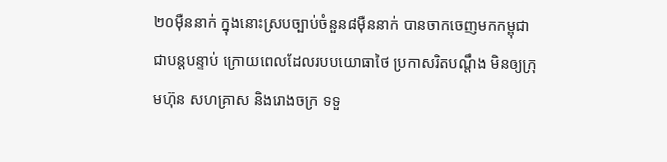២០ម៉ឺននាក់ ក្នុងនោះស្របច្បាប់ចំនួន៨ម៉ឺននាក់ បានចាកចេញមកកម្ពុជា ជាបន្តបន្ទាប់ ក្រោយពេលដែលរបបយោធាថៃ ប្រកាសរិតបណ្តឹង មិនឲ្យក្រុមហ៊ុន សហគ្រាស និងរោងចក្រ ទទួ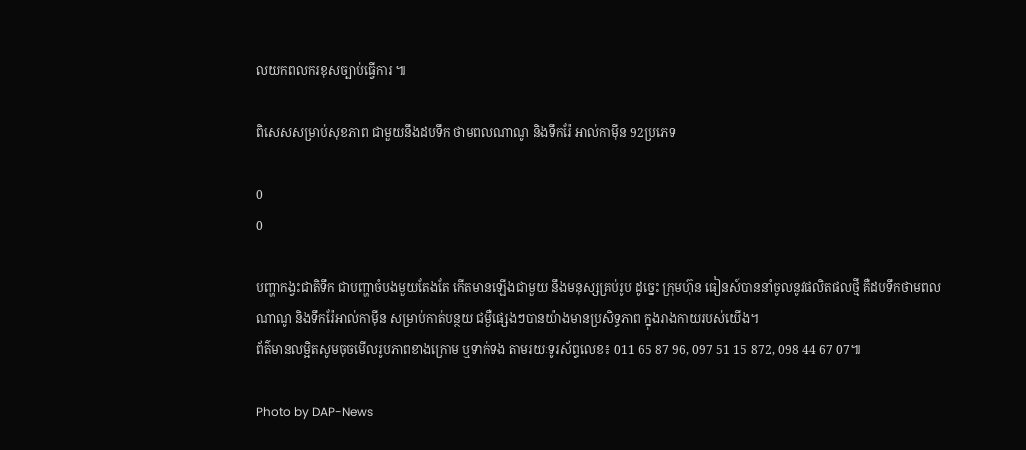លយកពលករខុសច្បាប់ធ្វើការ ៕

ពិសេសសម្រាប់សុខភាព ជាមួយនឹងដបទឹក ថាមពលណាណូ និងទឹករ៉ែ អាល់កាម៉ីន 92ប្រភេទ

0
0

បញ្ហាកង្វះជាតិទឹក ជាបញ្ហាចំបងមួយតែងតែ កើតមានឡើងជាមួយ នឹងមនុស្សគ្រប់រូប ដូច្នេះ ក្រុមហ៊ុន ធៀនស៍បាននាំចូលនូវផលិតផលថ្មី គឺដបទឹកថាមពល ណាណូ និងទឹករ៉ែអាល់កាម៉ីន សម្រាប់កាត់បន្ថយ ជម្ងឺផ្សេងៗបានយ៉ាងមានប្រសិទ្ធភាព ក្នុងរាងកាយរបស់យើង។
ព័ត៌មានលម្អិតសូមចុចមើលរូបភាពខាងក្រោម ឬទាក់ទង តាមរយៈទូរស័ព្ទលេខ៖ 011 65 87 96, 097 51 15 872, 098 44 67 07៕

Photo by DAP-News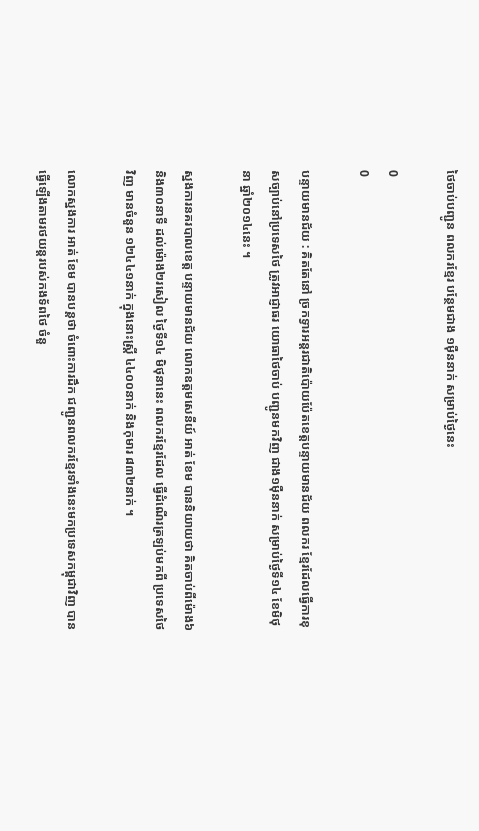ថៃចាប់បញ្ជូន ពលករខ្មែរ បន្ថែមជាង ១ម៉ឺននាក់ សម្រាប់ថ្ងៃនេះ

0
0

បន្ទាយមានជ័យ : គិតតែនៅ ច្រកទ្វារអន្តរជាតិប៉ោយប៉ែតខេត្តបន្ទាយមានជ័យ ពលករ ខ្មែរដែលធ្វើការខុសច្បាប់នៅប្រទេសថៃ ត្រូវអាជ្ញាធរ យោធាថៃចាប់ បញ្ជូនមកវិញ ជាង១ម៉ឺននាក់ សម្រាប់ថ្ងៃទី១៤ ខែមិថុនា ឆ្នាំ២០១៤នេះ ។

ស្នងការនគរបាលខេត្ត បន្ទាយមានជ័យ លោកឧត្តមសេនីយ៍ អាត់ ខែម បាននិយាយថា គិតចាប់ពីម៉ោង៦ និង៣០នាទី ដល់ម៉ោង២រសៀល ថ្ងៃទី១៤ មិថុនានេះ ពលករខ្មែរដែល ធ្វើដំណើរត្រឡប់មកពី ប្រទេសថៃវិញ មានចំនួន ១២៤៤១នាក់ ក្នុងនោះស្រ្តី ៤៤០០នាក់ និងកុមារ ៨៣២នាក់ ។

លោកស្នងការ អាត់ ខែម បានបន្តថា ចំពោះការដឹក ជញ្ជូនពលករខ្មែរទាំងនេះមកប្រទេសកម្ពុជាវិញ បានធ្វើឡើងតាមរថយន្តរបស់កងទ័ពថៃ ចំនួ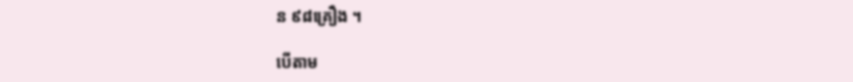ន ៩៨គ្រឿង ។

បើតាម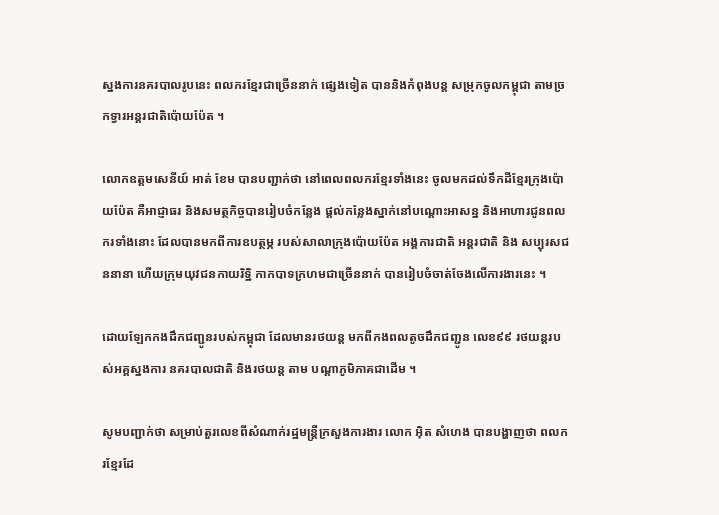ស្នងការនគរបាលរូបនេះ ពលករខ្មែរជាច្រើននាក់ ផ្សេងទៀត បាននិងកំពុងបន្ត សម្រុកចូលកម្ពុជា តាមច្រកទ្វារអន្តរជាតិប៉ោយប៉ែត ។

លោកឧត្តមសេនីយ៍ អាត់ ខែម បានបញ្ជាក់ថា នៅពេលពលករខ្មែរទាំងនេះ ចូលមកដល់ទឹកដីខ្មែរក្រុងប៉ោយប៉ែត គឺអាជ្ញាធរ និងសមត្ថកិច្ចបានរៀបចំកន្លែង ផ្តល់កន្លែងស្នាក់នៅបណ្តោះអាសន្ន និងអាហារជូនពលករទាំងនោះ ដែលបានមកពីការឧបត្ថម្ភ របស់សាលាក្រុងប៉ោយប៉ែត អង្គការជាតិ អន្តរជាតិ និង សប្បុរសជននានា ហើយក្រុមយុវជនកាយរិទ្ឋិ កាកបាទក្រហមជាច្រើននាក់ បានរៀបចំចាត់ចែងលើការងារនេះ ។

ដោយឡែកកងដឹកជញ្ជូនរបស់កម្ពុជា ដែលមានរថយន្ត មកពីកងពលតូចដឹកជញ្ជូន លេខ៩៩ រថយន្តរបស់អគ្គស្នងការ នគរបាលជាតិ និងរថយន្ត តាម បណ្តាភូមិភាគជាដើម ។

សូមបញ្ជាក់ថា សម្រាប់តួរលេខពីសំណាក់រដ្ឋមន្ត្រីក្រសួងការងារ លោក អ៊ិត សំហេង បានបង្ហាញថា ពលករខ្មែរដែ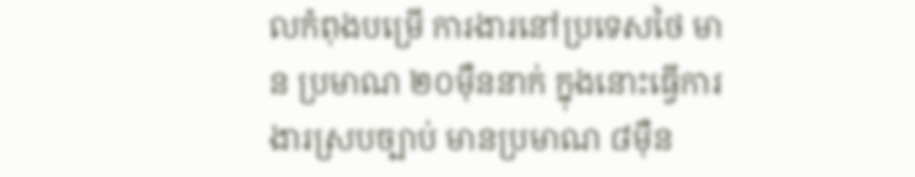លកំពុងបម្រើ ការងារនៅប្រទេសថៃ មាន ប្រមាណ ២០ម៉ឺននាក់ ក្នុងនោះធ្វើការងារស្របច្បាប់ មានប្រមាណ ៨ម៉ឺន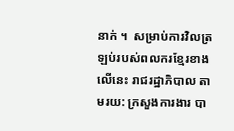នាក់ ។  សម្រាប់ការវិលត្រឡប់របស់ពលករខ្មែរខាងលើនេះ រាជរដ្ឋាភិបាល តាមរយ: ក្រសួងការងារ បា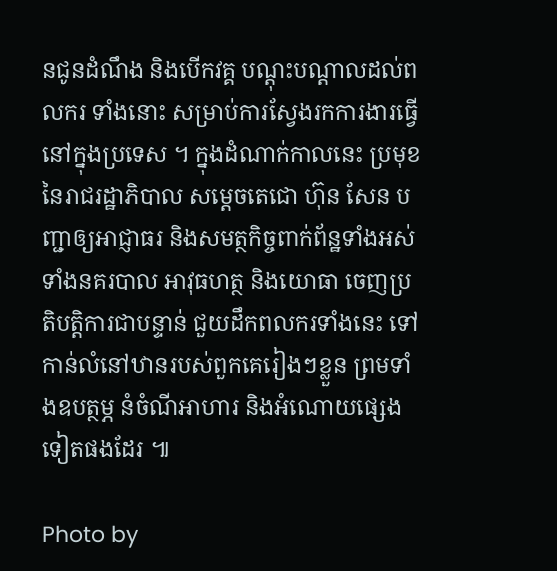នជូនដំណឹង និងបើកវគ្គ បណ្តុះបណ្តាលដល់ពលករ ទាំងនោះ សម្រាប់ការស្វែងរកការងារធ្វើនៅក្នុងប្រទេស ។ ក្នុងដំណាក់កាលនេះ ប្រមុខ នៃរាជរដ្ឋាភិបាល សម្តេចតេជោ ហ៊ុន សែន បញ្ជាឲ្យអាជ្ញាធរ និងសមត្ថកិច្ចពាក់ព័ន្ឋទាំងអស់ទាំងនគរបាល អាវុធហត្ថ និងយោធា ចេញប្រតិបត្តិការជាបន្ទាន់ ជួយដឹកពលករទាំងនេះ ទៅកាន់លំនៅឋានរបស់ពួកគេរៀងៗខ្លួន ព្រមទាំងឧបត្ថម្ភ នំចំណីអាហារ និងអំណោយផ្សេងទៀតផងដែរ ៕

Photo by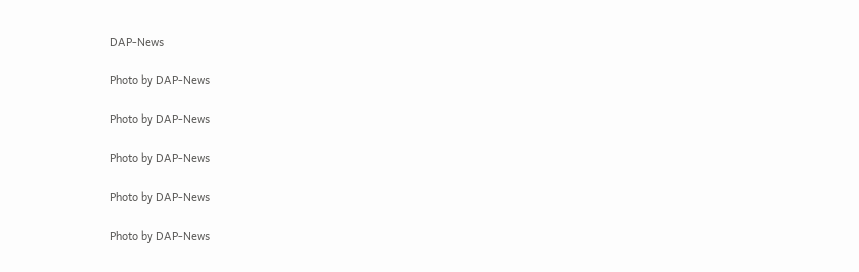DAP-News

Photo by DAP-News

Photo by DAP-News

Photo by DAP-News

Photo by DAP-News

Photo by DAP-News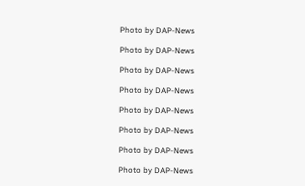Photo by DAP-News

Photo by DAP-News

Photo by DAP-News

Photo by DAP-News

Photo by DAP-News

Photo by DAP-News

Photo by DAP-News

Photo by DAP-News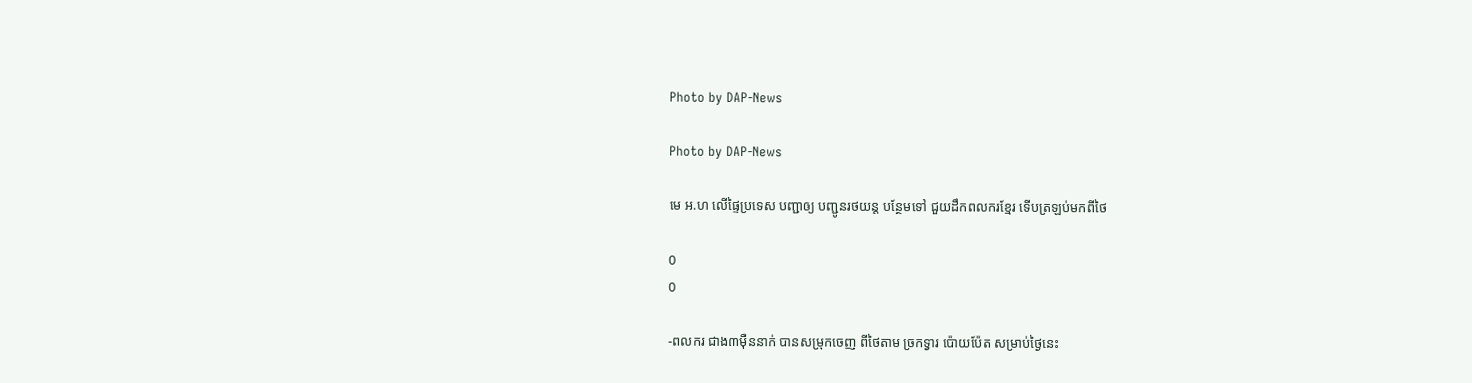Photo by DAP-News

Photo by DAP-News

មេ អ.ហ លើផ្ទៃប្រទេស បញ្ជាឲ្យ បញ្ជូនរថយន្ត បន្ថែមទៅ ជួយដឹកពលករខ្មែរ ទើបត្រឡប់មកពីថៃ

0
0

-ពលករ ជាង៣ម៉ឺននាក់ បានសម្រុកចេញ ពីថៃតាម ច្រកទ្វារ ប៉ោយប៉ែត សម្រាប់ថ្ងៃនេះ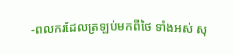-ពលករដែលត្រឡប់មកពីថៃ ទាំងអស់ សុ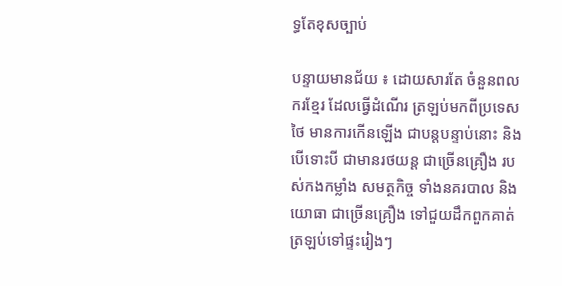ទ្ធតែខុសច្បាប់

បន្ទាយមានជ័យ ៖ ដោយសារតែ ចំនួនពលករខ្មែរ ដែលធ្វើដំណើរ ត្រឡប់មកពីប្រទេសថៃ មានការកើនឡើង ជាបន្តបន្ទាប់នោះ និងបើទោះបី ជាមានរថយន្ត ជាច្រើនគ្រឿង របស់កងកម្លាំង សមត្ថកិច្ច ទាំងនគរបាល និងយោធា ជាច្រើនគ្រឿង ទៅជួយដឹកពួកគាត់ ត្រឡប់ទៅផ្ទះរៀងៗ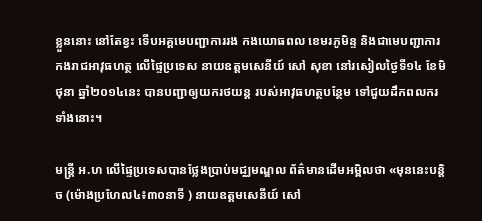ខ្លួននោះ នៅតែខ្វះ ទើបអគ្គមេបញ្ជាការរង កងយោធពល ខេមរភូមិន្ទ និងជាមេបញ្ជាការ កងរាជអាវុធហត្ថ លើផ្ទៃប្រទេស នាយឧត្តមសេនីយ៍ សៅ សុខា នៅរសៀលថ្ងៃទី១៤ ខែមិថុនា ឆ្នាំ២០១៤នេះ បានបញ្ជាឲ្យយករថយន្ត របស់អាវុធហត្ថបន្ថែម ទៅជួយដឹកពលករ ទាំងនោះ។

មន្រ្តី អ.ហ លើផ្ទៃប្រទេសបានថ្លែងប្រាប់មជ្ឈមណ្ឌល ព័ត៌មានដើមអម្ពិលថា «មុននេះបន្តិច (ម៉ោងប្រហែល៤៖៣០នាទី ) នាយឧត្តមសេនីយ៍ សៅ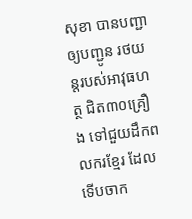សុខា បានបញ្ជាឲ្យបញ្ជូន រថយន្តរបស់អាវុធហត្ថ ជិត៣០គ្រឿង ទៅជួយដឹកពលករខ្មែរ ដែលទើបចាក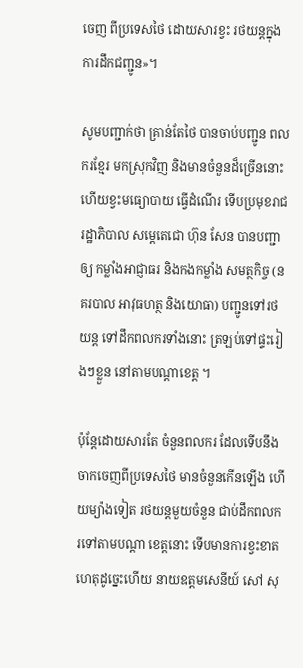ចេញ ពីប្រទេសថៃ ដោយសារខ្វះ រថយន្តក្នុង ការដឹកជញ្ជូន»។

សូមបញ្ជាក់ថា គ្រាន់តែថៃ បានចាប់បញ្ជូន ពលករខ្មែរ មកស្រុកវិញ និងមានចំនួនដ៏ច្រើននោះ ហើយខ្វះមធ្យោបាយ ធ្វើដំណើរ ទើបប្រមុខរាជរដ្ឋាភិបាល សម្តេតេជោ ហ៊ុន សែន បានបញ្ជាឲ្យ កម្លាំងអាជ្ញាធរ និងកងកម្លាំង សមត្ថកិច្ច (នគរបាល អាវុធហត្ថ និងយោធា) បញ្ជូនទៅរថយន្ត ទៅដឹកពលករទាំងនោះ ត្រឡប់ទៅផ្ទះរៀងៗខ្លួន នៅតាមបណ្តាខេត្ត ។

ប៉ុន្តែដោយសារតែ ចំនួនពលករ ដែលទើបនឹងចាកចេញពីប្រទេសថៃ មានចំនួនកើនឡើង ហើយម្យ៉ាងទៀត រថយន្តមួយចំនួន ជាប់ដឹកពលករទៅតាមបណ្តា ខេត្តនោះ ទើបមានការខ្វះខាត ហេតុដូច្នេះហើយ នាយឧត្តមសេនីយ៍ សៅ សុ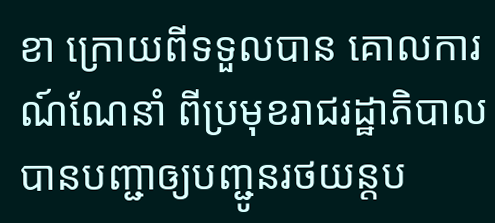ខា ក្រោយពីទទួលបាន គោលការណ៍ណែនាំ ពីប្រមុខរាជរដ្ឋាភិបាល បានបញ្ជាឲ្យបញ្ជូនរថយន្តប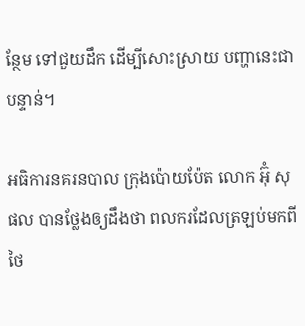ន្ថែម ទៅជួយដឹក ដើម្បីសោះស្រាយ បញ្ហានេះជាបន្ទាន់។

អធិការនគរនបាល ក្រុងប៉ោយប៉ែត លោក អ៊ុំ សុផល បានថ្លែងឲ្យដឹងថា ពលករដែលត្រឡប់មកពីថៃ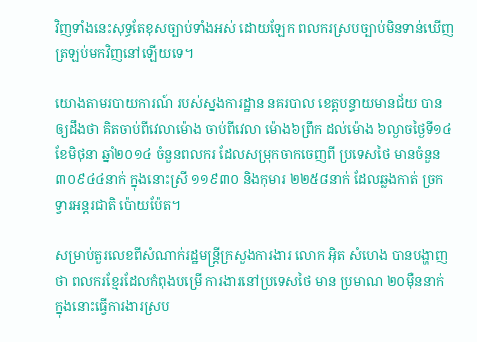វិញទាំងនេះសុទ្ធតែខុសច្បាប់ទាំងអស់ ដោយឡែក ពលករស្របច្បាប់មិនទាន់ឃើញត្រឡប់មកវិញនៅឡើយទេ។

យោងតាមរបាយការណ៍ របស់ស្នងការដ្ឋាន នគរបាល ខេត្តបន្ទាយមានជ័យ បានឲ្យដឹងថា គិតចាប់ពីវេលាម៉ោង ចាប់ពីវេលា ម៉ោង៦ព្រឹក ដល់ម៉ោង ៦ល្ងាចថ្ងៃទី១៤ ខែមិថុនា ឆ្នាំ២០១៤ ចំនួនពលករ ដែលសម្រុកចាកចេញពី ប្រទេសថៃ មានចំនួន ៣០៩៤៤នាក់ ក្នុងនោះស្រី ១១៩៣០ និងកុមារ ២២៥៨នាក់ ដែលឆ្លងកាត់ ច្រកទ្វារអន្តរជាតិ ប៉ោយប៉ែត។

សម្រាប់តួរលេខពីសំណាក់រដ្ឋមន្ត្រីក្រសួងការងារ លោក អ៊ិត សំហេង បានបង្ហាញថា ពលករខ្មែរដែលកំពុងបម្រើ ការងារនៅប្រទេសថៃ មាន ប្រមាណ ២០ម៉ឺននាក់ ក្នុងនោះធ្វើការងារស្រប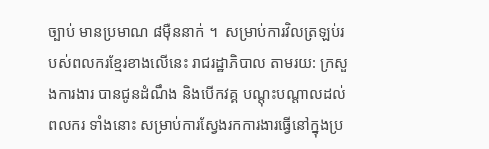ច្បាប់ មានប្រមាណ ៨ម៉ឺននាក់ ។  សម្រាប់ការវិលត្រឡប់របស់ពលករខ្មែរខាងលើនេះ រាជរដ្ឋាភិបាល តាមរយ: ក្រសួងការងារ បានជូនដំណឹង និងបើកវគ្គ បណ្តុះបណ្តាលដល់ពលករ ទាំងនោះ សម្រាប់ការស្វែងរកការងារធ្វើនៅក្នុងប្រ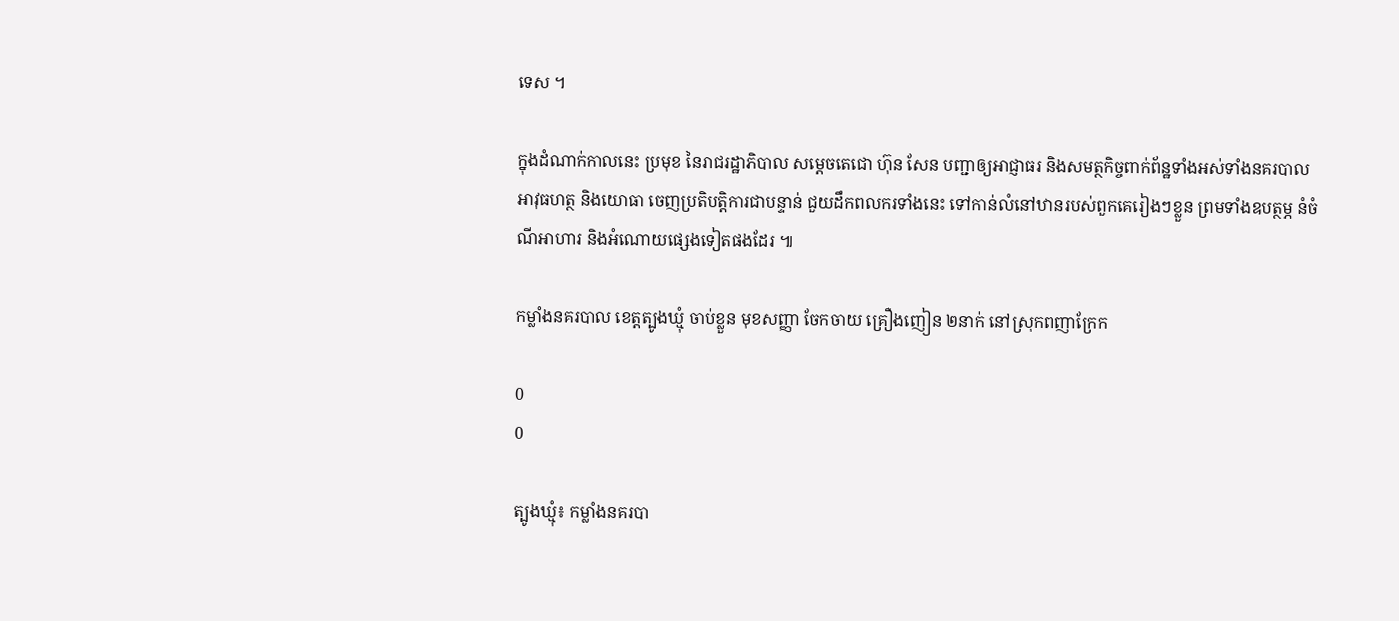ទេស ។

ក្នុងដំណាក់កាលនេះ ប្រមុខ នៃរាជរដ្ឋាភិបាល សម្តេចតេជោ ហ៊ុន សែន បញ្ជាឲ្យអាជ្ញាធរ និងសមត្ថកិច្ចពាក់ព័ន្ឋទាំងអស់ទាំងនគរបាល អាវុធហត្ថ និងយោធា ចេញប្រតិបត្តិការជាបន្ទាន់ ជួយដឹកពលករទាំងនេះ ទៅកាន់លំនៅឋានរបស់ពួកគេរៀងៗខ្លួន ព្រមទាំងឧបត្ថម្ភ នំចំណីអាហារ និងអំណោយផ្សេងទៀតផងដែរ ៕

កម្លាំងនគរបាល ខេត្តត្បូងឃ្មុំ ចាប់ខ្លួន មុខសញ្ញា ចែកចាយ គ្រឿងញៀន ២នាក់ នៅស្រុកពញាក្រែក

0
0

ត្បូងឃ្មុំ៖ កម្លាំងនគរបា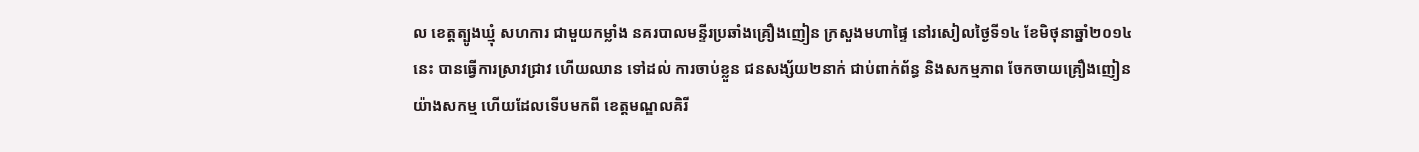ល ខេត្តត្បូងឃ្មុំ សហការ ជាមួយកម្លាំង នគរបាលមន្ទីរប្រឆាំងគ្រឿងញៀន ក្រសួងមហាផ្ទៃ នៅរសៀលថ្ងៃទី១៤ ខែមិថុនាឆ្នាំ២០១៤នេះ បានធ្វើការស្រាវជ្រាវ ហើយឈាន ទៅដល់ ការចាប់ខ្លួន ជនសង្ស័យ២នាក់ ជាប់ពាក់ព័ន្ធ និងសកម្មភាព ចែកចាយគ្រឿងញៀន យ៉ាងសកម្ម ហើយដែលទើបមកពី ខេត្តមណ្ឌលគិរី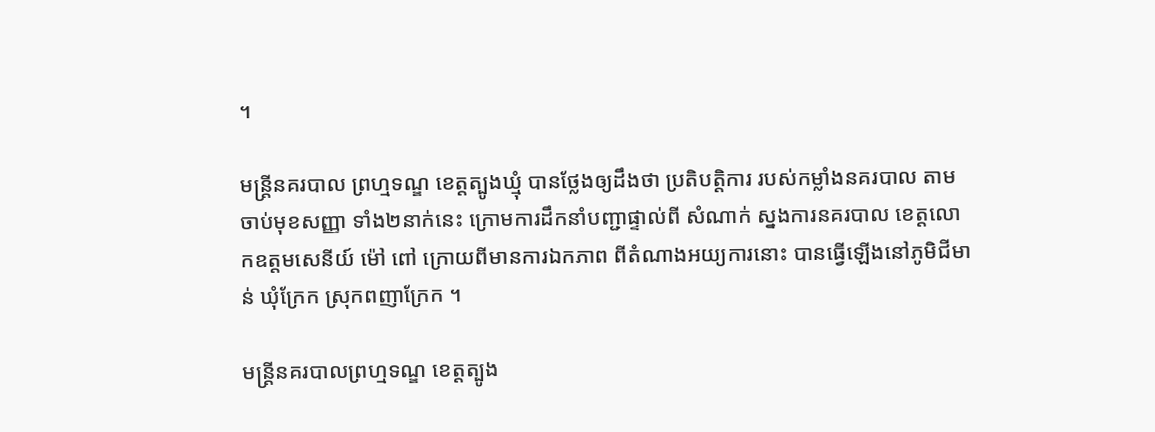។

មន្រ្តីនគរបាល ព្រហ្មទណ្ឌ ខេត្តត្បូងឃ្មុំ បានថ្លែងឲ្យដឹងថា ប្រតិបត្តិការ របស់កម្លាំងនគរបាល តាមចាប់មុខសញ្ញា ទាំង២នាក់នេះ ក្រោមការដឹកនាំបញ្ជាផ្ទាល់ពី សំណាក់ ស្នងការនគរបាល ខេត្តលោកឧត្តមសេនីយ៍ ម៉ៅ ពៅ ក្រោយពីមានការឯកភាព ពីតំណាងអយ្យការនោះ បានធ្វើឡើងនៅភូមិជីមាន់ ឃុំក្រែក ស្រុកពញាក្រែក ។

មន្រ្តីនគរបាលព្រហ្មទណ្ឌ ខេត្តត្បូង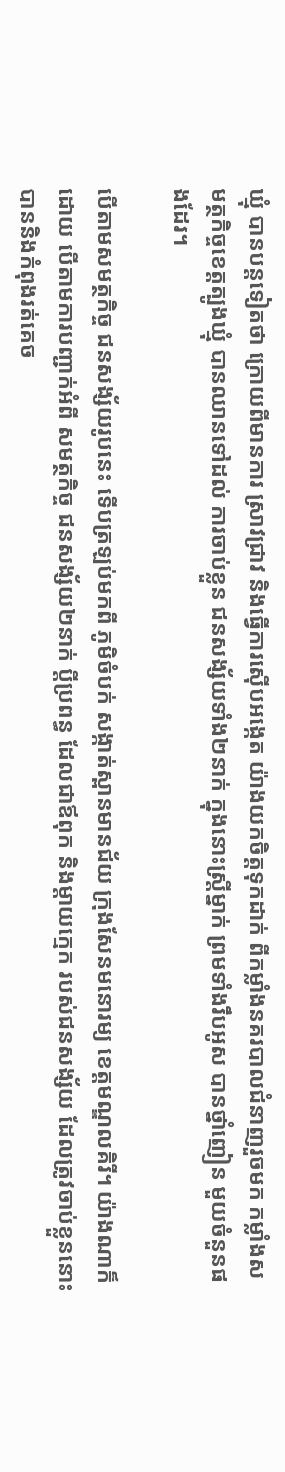ឃ្មុំ បានបន្តទៀតថា ក្រោយពីមានការ ស្រាវជ្រាវ និងធ្វើការស៊ើបអង្កេត យ៉ាងយកចិត្តទុកដាក់ ពីកម្លាំងនគរបាលជំនាញរួចមក កម្លាំងសមត្ថកិច្ចខេត្តត្បូងឃ្មុំ បានឈានទៅដល់ ការចាប់ខ្លួន ជនសង្ស័យទាំង២នាក់ ក្នុងនោះស្រី្តម្នាក់ ព្រមទាំងរឹបអូស បានថ្នាំញៀន មួយចំនួនផងដែរ។

បើតាមសមត្ថកិច្ច ជនសង្ស័យរូបនេះ ទើបត្រឡប់មកពី ភូមិចំបក់ សង្កាត់ស្ពានមានជ័យ ក្រុងសែនមនោរម្យ ខេត្តមណ្ឌលគិរី។ យ៉ាងណាក៏ដោយ បើតាមការបញ្ជាក់អំពី សមត្ថកិច្ច ជនសង្ស័យ២នាក់ ប្តីប្រពន្ធ ដែលជាឪពុក និងម្តាយក្មេក របស់ជនសង្ស័យ ដែលត្រូវចាប់ខ្លួននោះ បាននិងកំពុងរត់គេច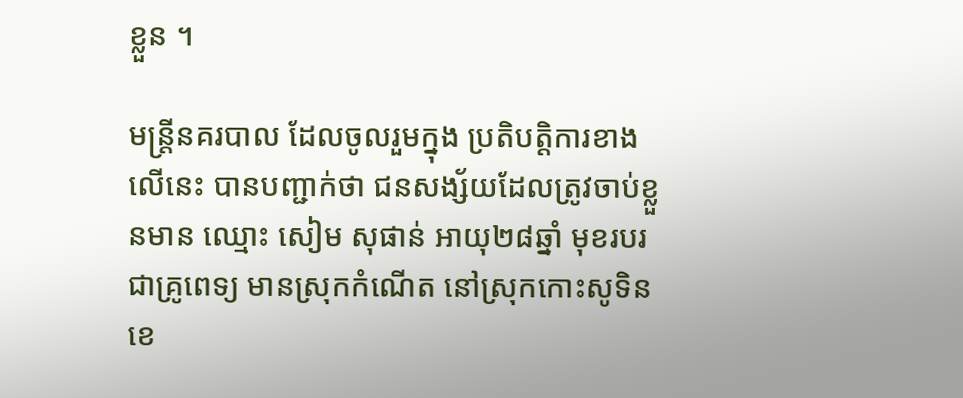ខ្លួន ។

មន្រ្តីនគរបាល ដែលចូលរួមក្នុង ប្រតិបត្តិការខាងលើនេះ បានបញ្ជាក់ថា ជនសង្ស័យដែលត្រូវចាប់ខ្លួនមាន ឈ្មោះ សៀម សុផាន់ អាយុ២៨ឆ្នាំ មុខរបរជាគ្រូពេទ្យ មានស្រុកកំណើត នៅស្រុកកោះសូទិន ខេ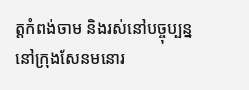ត្តកំពង់ចាម និងរស់នៅបច្ចុប្បន្ន នៅក្រុងសែនមនោរ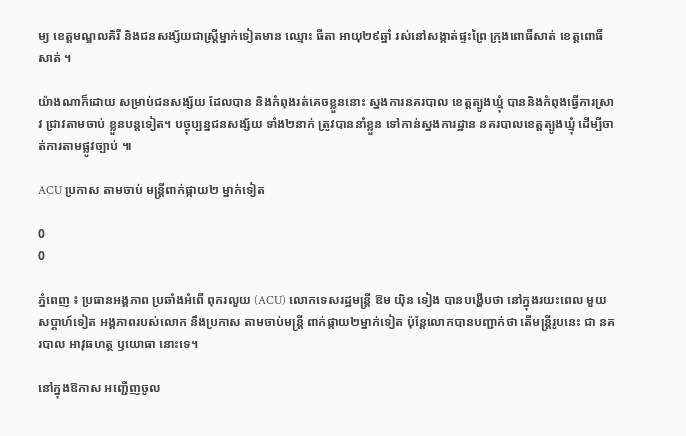ម្យ ខេត្តមណ្ឌលគិរី និងជនសង្ស័យជាស្ត្រីម្នាក់ទៀតមាន ឈ្មោះ ធីតា អាយុ២៩ឆ្នាំ រស់នៅសង្កាត់ផ្ទះព្រៃ ក្រុងពោធិ៍សាត់ ខេត្តពោធិ៍សាត់ ។

យ៉ាងណាក៏ដោយ សម្រាប់ជនសង្ស័យ ដែលបាន និងកំពុងរត់គេចខ្លួននោះ ស្នងការនគរបាល ខេត្តត្បូងឃ្មុំ បាននិងកំពុងធ្វើការស្រាវ ជ្រាវតាមចាប់ ខ្លួនបន្តទៀត។ បច្ចុប្បន្នជនសង្ស័យ ទាំង២នាក់ ត្រូវបាននាំខ្លួន ទៅកាន់ស្នងការដ្ឋាន នគរបាលខេត្តត្បូងឃ្មុំ ដើម្បីចាត់ការតាមផ្លូវច្បាប់ ៕

ACU ប្រកាស តាមចាប់ មន្រ្តីពាក់ផ្កាយ២ ម្នាក់ទៀត

0
0

ភ្នំពេញ ៖ ប្រធានអង្គភាព ប្រឆាំងអំពើ ពុករលួយ (ACU) លោកទេសរដ្ឋមន្រ្តី ឱម យ៉ិន ទៀង បានបង្ហើបថា នៅក្នុងរយះពេល មួយសប្តាហ៍ទៀត អង្គភាពរបស់លោក នឹងប្រកាស តាមចាប់មន្រ្តី ពាក់ផ្កាយ២ម្នាក់ទៀត ប៉ុន្តែលោកបានបញ្ជាក់ថា តើមន្រ្តីរូបនេះ ជា នគរបាល អាវុធហត្ថ ឫយោធា នោះទេ។

នៅក្នុងឱកាស អញ្ជើញចូល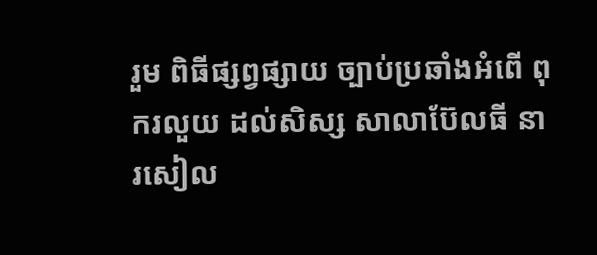រួម ពិធីផ្សព្វផ្សាយ ច្បាប់ប្រឆាំងអំពើ ពុករលួយ ដល់សិស្ស សាលាប៊ែលធី នារសៀល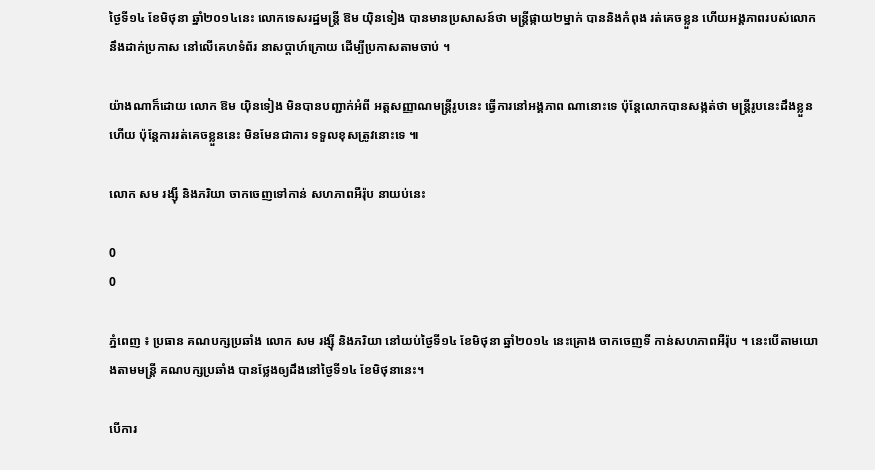ថ្ងៃទី១៤ ខែមិថុនា ឆ្នាំ២០១៤នេះ លោកទេសរដ្ឋមន្រ្តី ឱម យ៉ិនទៀង បានមានប្រសាសន៍ថា មន្រ្តីផ្កាយ២ម្នាក់ បាននិងកំពុង រត់គេចខ្លួន ហើយអង្គភាពរបស់លោក នឹងដាក់ប្រកាស នៅលើគេហទំព័រ នាសប្តាហ៍ក្រោយ ដើម្បីប្រកាសតាមចាប់ ។

យ៉ាងណាក៏ដោយ លោក ឱម យ៉ិនទៀង មិនបានបញ្ជាក់អំពី អត្តសញ្ញាណមន្រ្តីរូបនេះ ធ្វើការនៅអង្គភាព ណានោះទេ ប៉ុន្តែលោកបានសង្កត់ថា មន្រ្តីរូបនេះដឹងខ្លួនហើយ ប៉ុន្តែការរត់គេចខ្លួននេះ មិនមែនជាការ ទទួលខុសត្រូវនោះទេ ៕

លោក សម រង្ស៊ី និងភរិយា ចាកចេញទៅកាន់ សហភាពអឺរ៉ុប នាយប់នេះ

0
0

ភ្នំពេញ ៖ ប្រធាន គណបក្សប្រឆាំង លោក សម រង្ស៊ី និងភរិយា នៅយប់ថ្ងៃទី១៤ ខែមិថុនា ឆ្នាំ២០១៤ នេះគ្រោង ចាកចេញទី កាន់សហភាពអឺរ៉ុប ។ នេះបើតាមយោងតាមមន្រ្តី គណបក្សប្រឆាំង បានថ្លែងឲ្យដឹងនៅថ្ងៃទី១៤ ខែមិថុនានេះ។

បើការ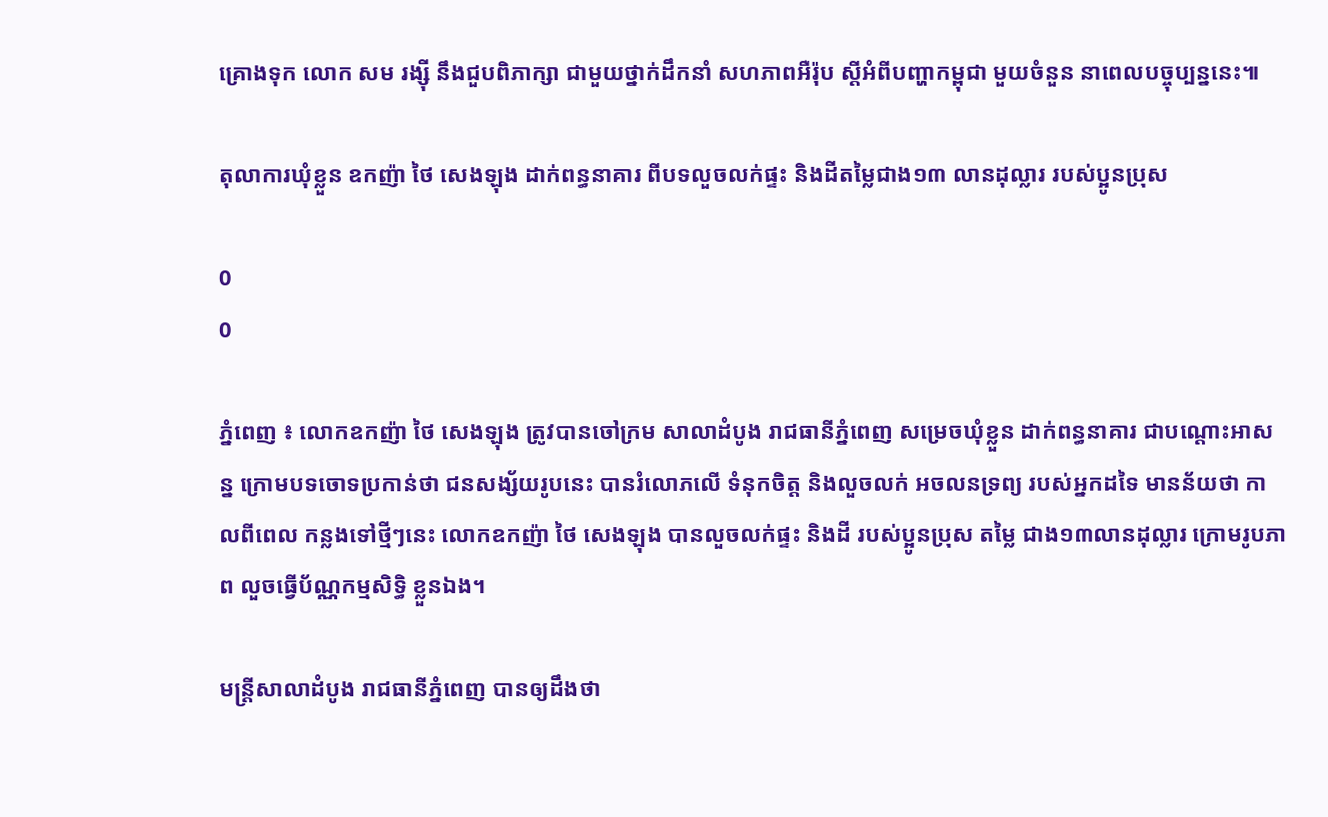គ្រោងទុក លោក សម រង្ស៊ី នឹងជួបពិភាក្សា ជាមួយថ្នាក់ដឹកនាំ សហភាពអឺរ៉ុប ស្តីអំពីបញ្ហាកម្ពុជា មួយចំនួន នាពេលបច្ចុប្បន្ននេះ៕

តុលាការឃុំខ្លួន ឧកញ៉ា ថៃ សេងឡុង ដាក់ពន្ធនាគារ ពីបទលួចលក់ផ្ទះ និងដីតម្លៃជាង១៣ លានដុល្លារ របស់ប្អូនប្រុស

0
0

ភ្នំពេញ ៖ លោកឧកញ៉ា ថៃ សេងឡុង ត្រូវបានចៅក្រម សាលាដំបូង រាជធានីភ្នំពេញ សម្រេចឃុំខ្លួន ដាក់ពន្ធនាគារ ជាបណ្តោះអាសន្ន ក្រោមបទចោទប្រកាន់ថា ជនសង្ស័យរូបនេះ បានរំលោភលើ ទំនុកចិត្ត និងលួចលក់ អចលនទ្រព្យ របស់អ្នកដទៃ មានន័យថា កាលពីពេល កន្លងទៅថ្មីៗនេះ លោកឧកញ៉ា ថៃ សេងឡុង បានលួចលក់ផ្ទះ និងដី របស់ប្អូនប្រុស តម្លៃ ជាង១៣លានដុល្លារ ក្រោមរូបភាព លួចធ្វើប័ណ្ណកម្មសិទ្ធិ ខ្លួនឯង។

មន្រ្តីសាលាដំបូង រាជធានីភ្នំពេញ បានឲ្យដឹងថា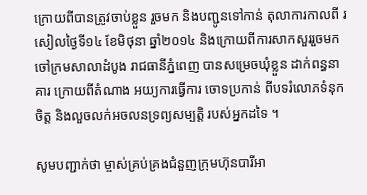ក្រោយពីបានត្រូវចាប់ខ្លួន រួចមក និងបញ្ជូនទៅកាន់ តុលាការកាលពី រសៀលថ្ងៃទី១៤ ខែមិថុនា ឆ្នាំ២០១៤ និងក្រោយពីការសាកសួររួចមក ចៅក្រមសាលាដំបូង រាជធានីភ្នំពេញ បានសម្រេចឃុំខ្លួន ដាក់ពន្ធនាគារ ក្រោយពីតំណាង អយ្យការធ្វើការ ចោទប្រកាន់ ពីបទរំលោភទំនុកចិត្ត និងលួចលក់អចលនទ្រព្យសម្បត្តិ របស់អ្នកដទៃ ។

សូមបញ្ជាក់ថា ម្ចាស់គ្រប់គ្រងជំនួញក្រុមហ៊ុនបារីអា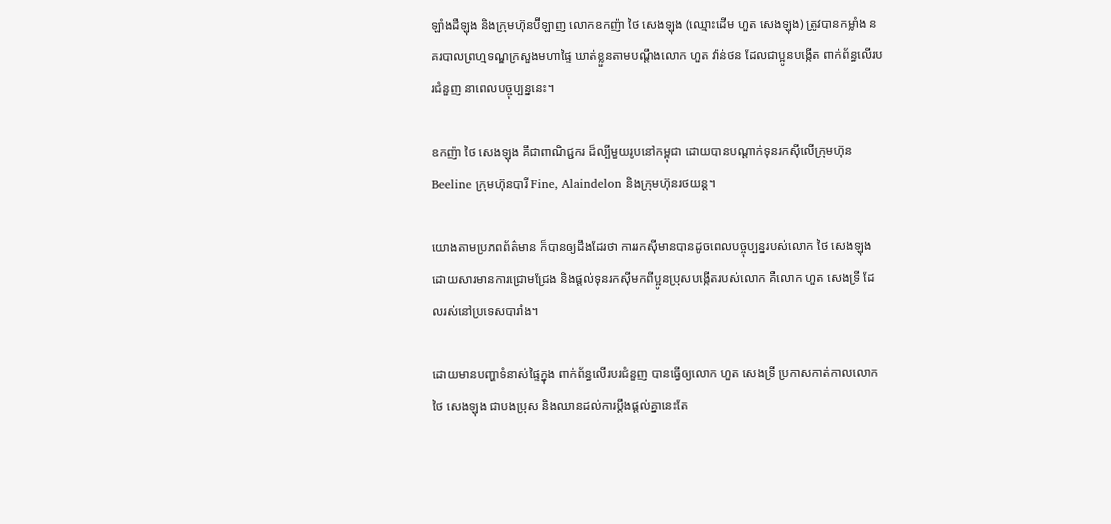ឡាំងដឺឡុង និងក្រុមហ៊ុនប៊ីឡាញ លោកឧកញ៉ា ថៃ សេងឡុង (ឈ្មោះដើម ហួត សេងឡុង) ត្រូវបានកម្លាំង នគរបាលព្រហ្មទណ្ឌក្រសួងមហាផ្ទៃ ឃាត់ខ្លួនតាមបណ្តឹងលោក ហួត វ៉ាន់ថន ដែលជាប្អូនបង្កើត ពាក់ព័ន្ធលើរបរជំនួញ នាពេលបច្ចុប្បន្ននេះ។

ឧកញ៉ា ថៃ សេងឡុង គឹជាពាណិជ្ជករ ដ៏ល្បីមួយរូបនៅកម្ពុជា ដោយបានបណ្តាក់ទុនរកស៊ីលើក្រុមហ៊ុន Beeline ក្រុមហ៊ុនបារី Fine, Alaindelon និងក្រុមហ៊ុនរថយន្ដ។

យោងតាមប្រភពព័ត៌មាន ក៏បានឲ្យដឹងដែរថា ការរកស៊ីមានបានដូចពេលបច្ចុប្បន្នរបស់លោក ថៃ សេងឡុង ដោយសារមានការជ្រោមជ្រែង និងផ្តល់ទុនរកស៊ីមកពីប្អូនប្រុសបង្កើតរបស់លោក គឺលោក ហួត សេងទ្រី ដែលរស់នៅប្រទេសបារាំង។

ដោយមានបញ្ហាទំនាស់ផ្ទៃក្នុង ពាក់ព័ន្ធលើរបរជំនួញ បានធ្វើឲ្យលោក ហួត សេងទ្រី ប្រកាសកាត់កាលលោក ថៃ សេងឡុង ជាបងប្រុស និងឈានដល់ការប្តឹងផ្តល់គ្នានេះតែ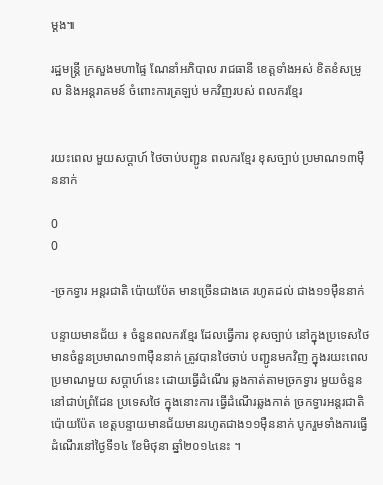ម្តង៕

រដ្ឋមន្រ្តី ក្រសួងមហាផ្ទៃ ណែនាំអភិបាល រាជធានី ខេត្តទាំងអស់ ខិតខំសម្រូល និងអន្តរាគមន៍ ចំពោះការត្រឡប់ មកវិញរបស់ ពលករខ្មែរ


រយះពេល មួយសប្តាហ៍ ថៃចាប់បញ្ជូន ពលករខ្មែរ ខុសច្បាប់ ប្រមាណ១៣ម៉ឺននាក់

0
0

-ច្រកទ្វារ អន្តរជាតិ ប៉ោយប៉ែត មានច្រើនជាងគេ រហូតដល់ ជាង១១ម៉ឺននាក់

បន្ទាយមានជ័យ ៖ ចំនួនពលករខ្មែរ ដែលធ្វើការ ខុសច្បាប់ នៅក្នុងប្រទេសថៃ មានចំនួនប្រមាណ១៣ម៉ឺននាក់ ត្រូវបានថៃចាប់ បញ្ជូនមកវិញ ក្នុងរយះពេលប្រមាណមួយ សប្តាហ៍នេះ ដោយធ្វើដំណើរ ឆ្លងកាត់តាមច្រកទ្វារ មួយចំនួន នៅជាប់ព្រំដែន ប្រទេសថៃ ក្នុងនោះការ ធ្វើដំណើរឆ្លងកាត់ ច្រកទ្វារអន្តរជាតិប៉ោយប៉ែត ខេត្តបន្ទាយមានជ័យមានរហូតជាង១១ម៉ឺននាក់ បូករួមទាំងការធ្វើដំណើរនៅថ្ងៃទី១៤ ខែមិថុនា ឆ្នាំ២០១៤នេះ ។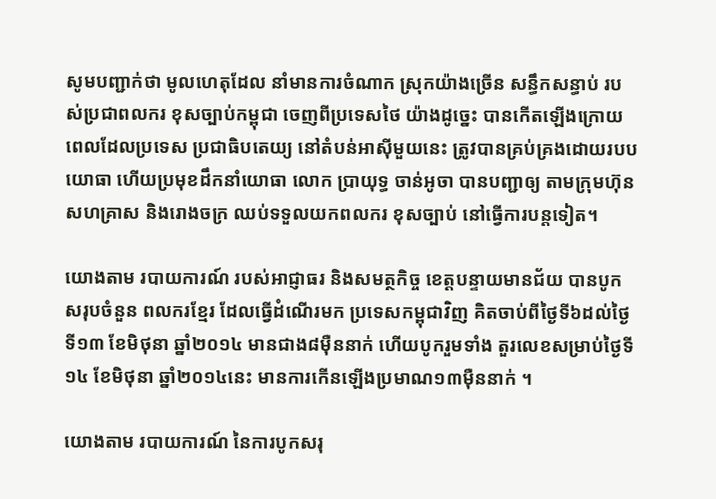សូមបញ្ជាក់ថា មូលហេតុដែល នាំមានការចំណាក ស្រុកយ៉ាងច្រើន សន្ធឹកសន្ធាប់ របស់ប្រជាពលករ ខុសច្បាប់កម្ពុជា ចេញពីប្រទេសថៃ យ៉ាងដូច្នេះ បានកើតឡើងក្រោយពេលដែលប្រទេស ប្រជាធិបតេយ្យ នៅតំបន់អាស៊ីមួយនេះ ត្រូវបានគ្រប់គ្រងដោយរបបយោធា ហើយប្រមុខដឹកនាំយោធា លោក ប្រាយុទ្ធ ចាន់អូចា បានបញ្ជាឲ្យ តាមក្រុមហ៊ុន សហគ្រាស និងរោងចក្រ ឈប់ទទួលយកពលករ ខុសច្បាប់ នៅធ្វើការបន្តទៀត។

យោងតាម របាយការណ៍ របស់អាជ្ញាធរ និងសមត្ថកិច្ច ខេត្តបន្ទាយមានជ័យ បានបូកសរុបចំនួន ពលករខែ្មរ ដែលធ្វើដំណើរមក ប្រទេសកម្ពុជាវិញ គិតចាប់ពីថ្ងៃទី៦ដល់ថ្ងៃទី១៣ ខែមិថុនា ឆ្នាំ២០១៤ មានជាង៨ម៉ឺននាក់ ហើយបូករួមទាំង តួរលេខសម្រាប់ថ្ងៃទី១៤ ខែមិថុនា ឆ្នាំ២០១៤នេះ មានការកើនឡើងប្រមាណ១៣ម៉ឺននាក់ ។

យោងតាម របាយការណ៍ នៃការបូកសរុ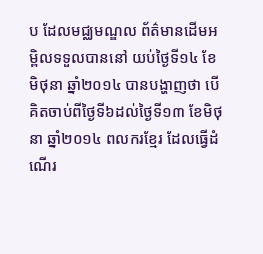ប ដែលមជ្ឈមណ្ឌល ព័ត៌មានដើមអម្ពិលទទួលបាននៅ យប់ថ្ងៃទី១៤ ខែមិថុនា ឆ្នាំ២០១៤ បានបង្ហាញថា បើគិតចាប់ពីថ្ងៃទី៦ដល់ថ្ងៃទី១៣ ខែមិថុនា ឆ្នាំ២០១៤ ពលករខ្មែរ ដែលធ្វើដំណើរ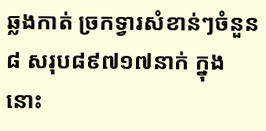ឆ្លងកាត់ ច្រកទ្វារសំខាន់ៗចំនួន៨ សរុប៨៩៧១៧នាក់ ក្នុងនោះ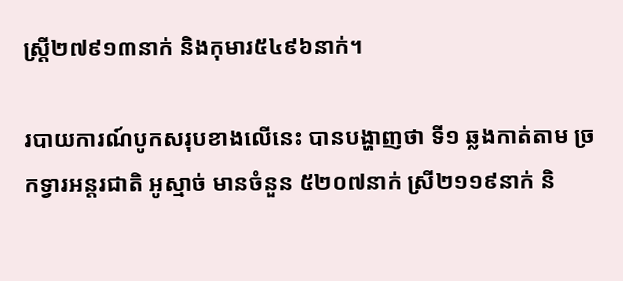ស្រ្តី២៧៩១៣នាក់ និងកុមារ៥៤៩៦នាក់។

របាយការណ៍បូកសរុបខាងលើនេះ បានបង្ហាញថា ទី១ ឆ្លងកាត់តាម ច្រកទ្វារអន្តរជាតិ អូស្មាច់ មានចំនួន ៥២០៧នាក់ ស្រី២១១៩នាក់ និ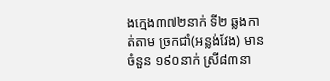ងក្មេង៣៧២នាក់ ទី២ ឆ្លងកាត់តាម ច្រកជាំ(អន្លង់វែង) មានចំនួន ១៩០នាក់ ស្រី៨៣នា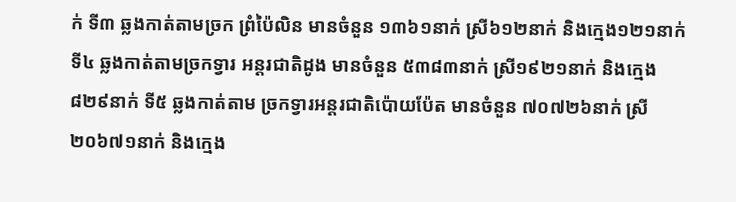ក់ ទី៣ ឆ្លងកាត់តាមច្រក ព្រំប៉ៃលិន មានចំនួន ១៣៦១នាក់ ស្រី៦១២នាក់ និងក្មេង១២១នាក់ ទី៤ ឆ្លងកាត់តាមច្រកទ្វារ អន្តរជាតិដូង មានចំនួន ៥៣៨៣នាក់ ស្រី១៩២១នាក់ និងក្មេង៨២៩នាក់ ទី៥ ឆ្លងកាត់តាម ច្រកទ្វារអន្តរជាតិប៉ោយប៉ែត មានចំនួន ៧០៧២៦នាក់ ស្រី២០៦៧១នាក់ និងក្មេង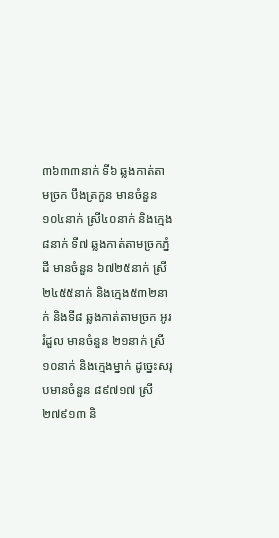៣៦៣៣នាក់ ទី៦ ឆ្លងកាត់តាមច្រក បឹងត្រកួន មានចំនួន១០៤នាក់ ស្រី៤០នាក់ និងក្មេង៨នាក់ ទី៧ ឆ្លងកាត់តាមច្រកភ្នំដី មានចំនួន ៦៧២៥នាក់ ស្រី២៤៥៥នាក់ និងក្មេង៥៣២នាក់ និងទី៨ ឆ្លងកាត់តាមច្រក អូររំដួល មានចំនួន ២១នាក់ ស្រី១០នាក់ និងក្មេងម្នាក់ ដូច្នេះសរុបមានចំនួន ៨៩៧១៧ ស្រី២៧៩១៣ និ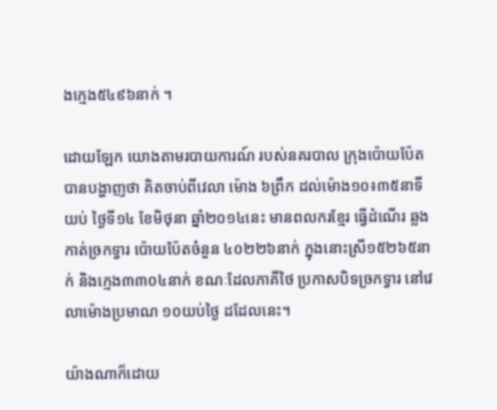ងក្មេង៥៤៩៦នាក់ ។

ដោយឡែក យោងតាមរបាយការណ៍ របស់នគរបាល ក្រុងប៉ោយប៉ែត បានបង្ហាញថា គិតចាប់ពីវេលា ម៉ោង ៦ព្រឹក ដល់ម៉ោង១០៖៣៥នាទីយប់ ថ្ងៃទី១៤ ខែមិថុនា ឆ្នាំ២០១៤នេះ មានពលករខ្មែរ ធ្វើដំណើរ ឆ្លងកាត់ច្រកទ្វារ ប៉ោយប៉ែតចំនួន ៤០២២៦នាក់ ក្នុងនោះស្រី១៥២៦៥នាក់ និងក្មេង៣៣០៤នាក់ ខណៈដែលភាគីថៃ ប្រកាសបិទច្រកទ្វារ នៅវេលាម៉ោងប្រមាណ ១០យប់ថ្ងៃ ដដែលនេះ។

យ៉ាងណាក៏ដោយ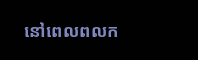នៅពេលពលក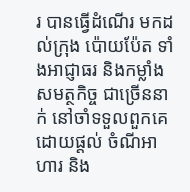រ បានធ្វើដំណើរ មកដល់ក្រុង ប៉ោយប៉ែត ទាំងអាជ្ញាធរ និងកម្លាំងសមត្ថកិច្ច ជាច្រើននាក់ នៅចាំទទួលពួកគេ ដោយផ្តល់ ចំណីអាហារ និង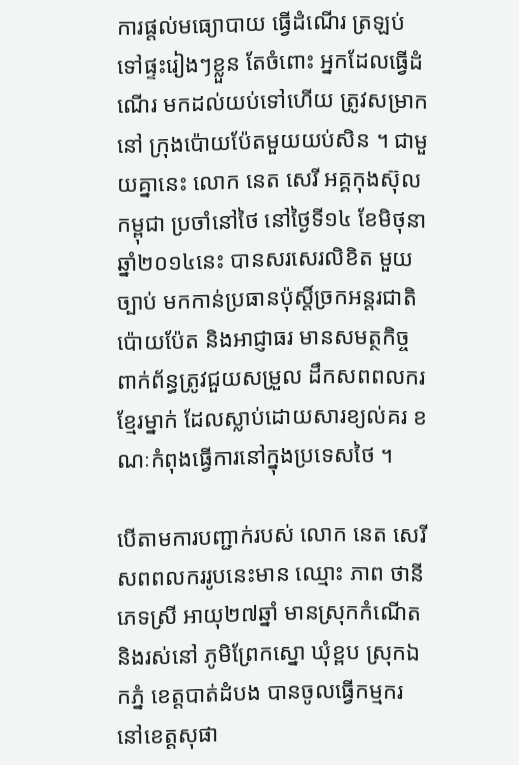ការផ្តល់មធ្យោបាយ ធ្វើដំណើរ ត្រឡប់ទៅផ្ទះរៀងៗខ្លួន តែចំពោះ អ្នកដែលធ្វើដំណើរ មកដល់យប់ទៅហើយ ត្រូវសម្រាកនៅ ក្រុងប៉ោយប៉ែតមួយយប់សិន ។ ជាមួយគ្នានេះ លោក នេត សេរី អគ្គកុងស៊ុលកម្ពុជា ប្រចាំនៅថៃ នៅថ្ងៃទី១៤ ខែមិថុនា ឆ្នាំ២០១៤នេះ បានសរសេរលិខិត មួយច្បាប់ មកកាន់ប្រធានប៉ុស្តិ៍ច្រកអន្តរជាតិប៉ោយប៉ែត និងអាជ្ញាធរ មានសមត្ថកិច្ច ពាក់ព័ន្ធត្រូវជួយសម្រួល ដឹកសពពលករខ្មែរម្នាក់ ដែលស្លាប់ដោយសារខ្យល់គរ ខណៈកំពុងធ្វើការនៅក្នុងប្រទេសថៃ ។

បើតាមការបញ្ជាក់របស់ លោក នេត សេរី សពពលកររូបនេះមាន ឈ្មោះ ភាព ថានី ភេទស្រី អាយុ២៧ឆ្នាំ មានស្រុកកំណើត និងរស់នៅ ភូមិព្រែកស្នោ ឃុំខ្ពប ស្រុកឯកភ្នំ ខេត្តបាត់ដំបង បានចូលធ្វើកម្មករ នៅខេត្តសុផា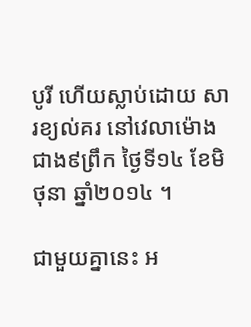បូរី ហើយស្លាប់ដោយ សារខ្យល់គរ នៅវេលាម៉ោងជាង៩ព្រឹក ថ្ងៃទី១៤ ខែមិថុនា ឆ្នាំ២០១៤ ។

ជាមួយគ្នានេះ អ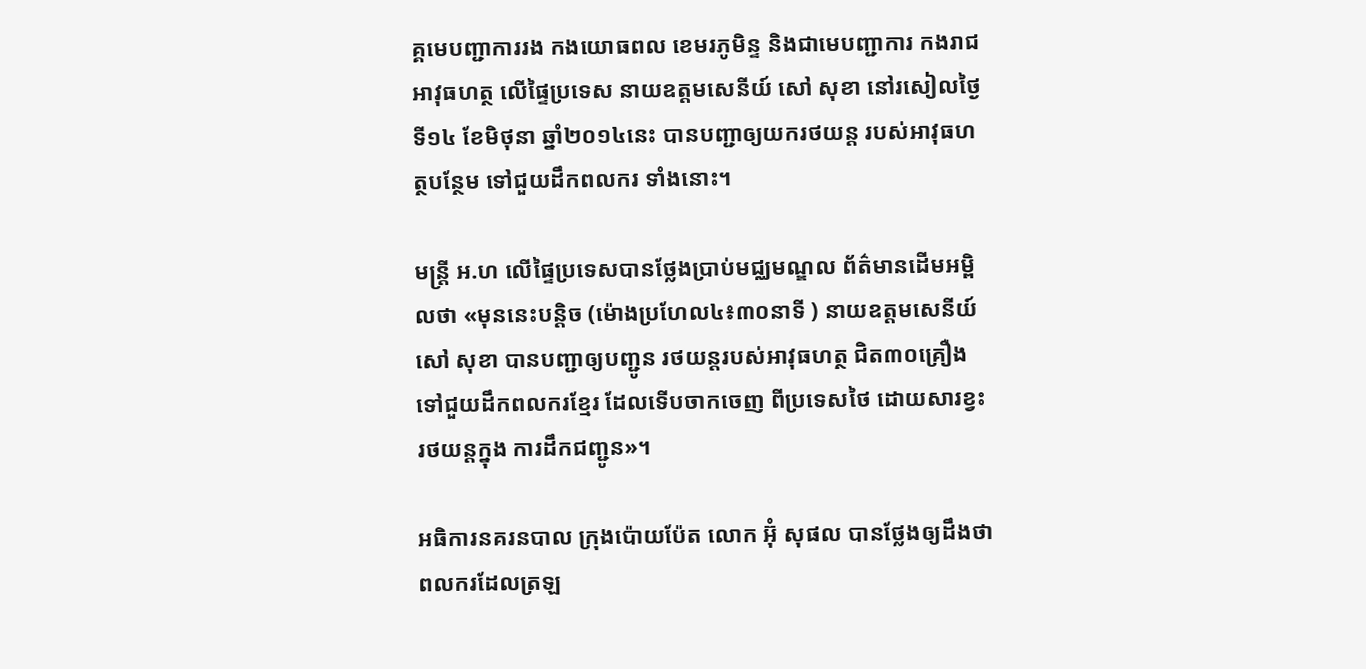គ្គមេបញ្ជាការរង កងយោធពល ខេមរភូមិន្ទ និងជាមេបញ្ជាការ កងរាជអាវុធហត្ថ លើផ្ទៃប្រទេស នាយឧត្តមសេនីយ៍ សៅ សុខា នៅរសៀលថ្ងៃទី១៤ ខែមិថុនា ឆ្នាំ២០១៤នេះ បានបញ្ជាឲ្យយករថយន្ត របស់អាវុធហត្ថបន្ថែម ទៅជួយដឹកពលករ ទាំងនោះ។

មន្រ្តី អ.ហ លើផ្ទៃប្រទេសបានថ្លែងប្រាប់មជ្ឈមណ្ឌល ព័ត៌មានដើមអម្ពិលថា «មុននេះបន្តិច (ម៉ោងប្រហែល៤៖៣០នាទី ) នាយឧត្តមសេនីយ៍ សៅ សុខា បានបញ្ជាឲ្យបញ្ជូន រថយន្តរបស់អាវុធហត្ថ ជិត៣០គ្រឿង ទៅជួយដឹកពលករខ្មែរ ដែលទើបចាកចេញ ពីប្រទេសថៃ ដោយសារខ្វះ រថយន្តក្នុង ការដឹកជញ្ជូន»។

អធិការនគរនបាល ក្រុងប៉ោយប៉ែត លោក អ៊ុំ សុផល បានថ្លែងឲ្យដឹងថា ពលករដែលត្រឡ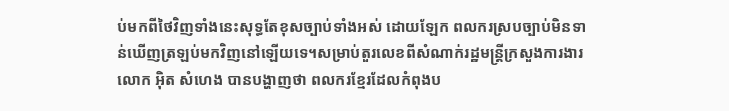ប់មកពីថៃវិញទាំងនេះសុទ្ធតែខុសច្បាប់ទាំងអស់ ដោយឡែក ពលករស្របច្បាប់មិនទាន់ឃើញត្រឡប់មកវិញនៅឡើយទេ។សម្រាប់តួរលេខពីសំណាក់រដ្ឋមន្ត្រីក្រសួងការងារ លោក អ៊ិត សំហេង បានបង្ហាញថា ពលករខ្មែរដែលកំពុងប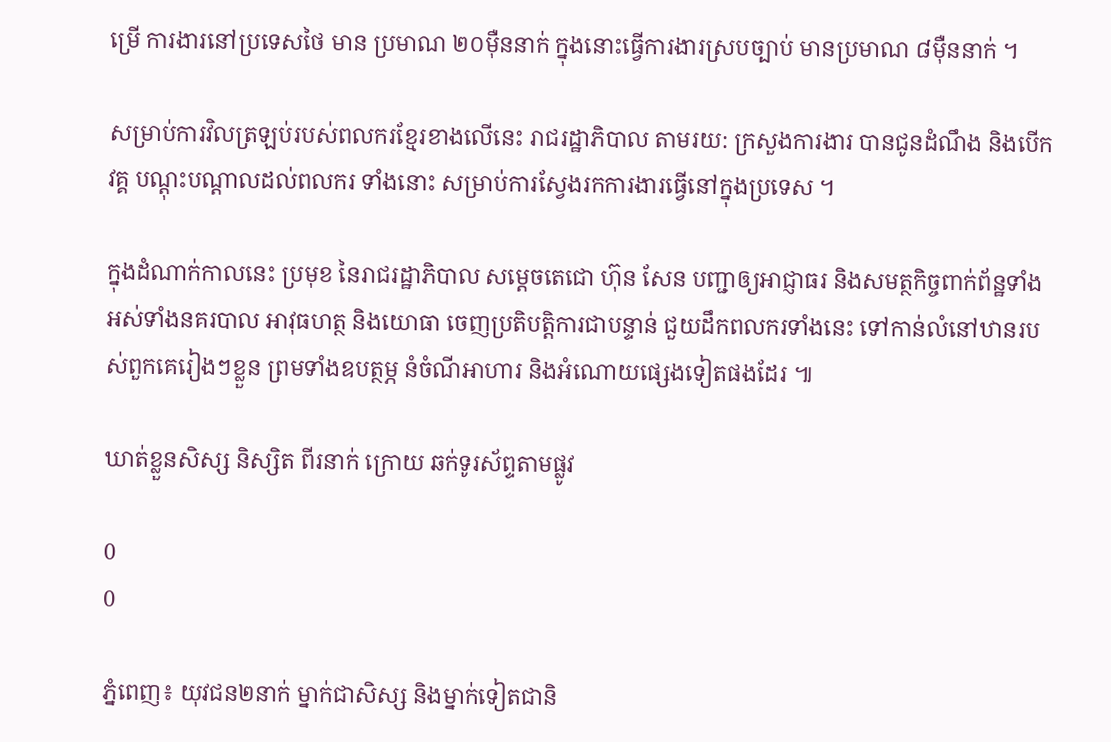ម្រើ ការងារនៅប្រទេសថៃ មាន ប្រមាណ ២០ម៉ឺននាក់ ក្នុងនោះធ្វើការងារស្របច្បាប់ មានប្រមាណ ៨ម៉ឺននាក់ ។

សម្រាប់ការវិលត្រឡប់របស់ពលករខ្មែរខាងលើនេះ រាជរដ្ឋាភិបាល តាមរយ: ក្រសួងការងារ បានជូនដំណឹង និងបើកវគ្គ បណ្តុះបណ្តាលដល់ពលករ ទាំងនោះ សម្រាប់ការស្វែងរកការងារធ្វើនៅក្នុងប្រទេស ។

ក្នុងដំណាក់កាលនេះ ប្រមុខ នៃរាជរដ្ឋាភិបាល សម្តេចតេជោ ហ៊ុន សែន បញ្ជាឲ្យអាជ្ញាធរ និងសមត្ថកិច្ចពាក់ព័ន្ឋទាំងអស់ទាំងនគរបាល អាវុធហត្ថ និងយោធា ចេញប្រតិបត្តិការជាបន្ទាន់ ជួយដឹកពលករទាំងនេះ ទៅកាន់លំនៅឋានរបស់ពួកគេរៀងៗខ្លួន ព្រមទាំងឧបត្ថម្ភ នំចំណីអាហារ និងអំណោយផ្សេងទៀតផងដែរ ៕

ឃាត់ខ្លួនសិស្ស និស្សិត ពីរនាក់ ក្រោយ ឆក់ទូរស័ព្ទតាមផ្លូវ

0
0

ភ្នំពេញ៖ យុវជន២នាក់ ម្នាក់ជាសិស្ស និងម្នាក់ទៀតជានិ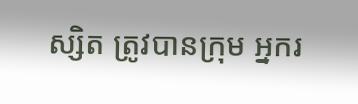ស្សិត ត្រូវបានក្រុម អ្នករ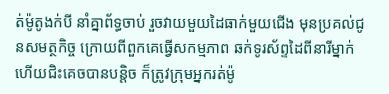ត់ម៉ូតូងក់បី នាំគ្នាព័ទ្ធចាប់ រួចវាយមួយដៃធាក់មួយជើង មុនប្រគល់ជូនសមត្ថកិច្ច ក្រោយពីពួកគេធ្វើសកម្មភាព ឆក់ទូរស័ព្ទដៃពីនារីម្នាក់ ហើយជិះគេចបានបន្តិច ក៏ត្រូវក្រុមអ្នករត់ម៉ូ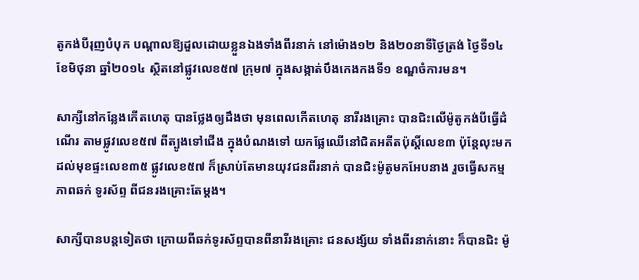តូកង់បីរុញបំបុក បណ្តាលឱ្យដួលដោយខ្លួនឯងទាំងពីរនាក់ នៅម៉ោង១២ និង២០នាទីថ្ងៃត្រង់ ថ្ងៃទី១៤ ខែមិថុនា ឆ្នាំ២០១៤ ស្ថិតនៅផ្លូវលេខ៥៧ ក្រុម៧ ក្នុងសង្កាត់បឹងកេងកងទី១ ខណ្ឌចំការមន។

សាក្សីនៅកន្លែងកើតហេតុ បានថ្លែងឲ្យដឹងថា មុនពេលកើតហេតុ នារីរងគ្រោះ បានជិះលើម៉ូតូកង់បីធ្វើដំណើរ តាមផ្លូវលេខ៥៧ ពីត្បូងទៅជើង ក្នុងបំណងទៅ យកផ្លែឈើនៅជិតអតីតប៉ុស្តិ៍លេខ៣ ប៉ុន្តែលុះមកដល់មុខផ្ទះលេខ៣៥ ផ្លូវលេខ៥៧ ក៏ស្រាប់តែមានយុវជនពីរនាក់ បានជិះម៉ូតូមកអែបនាង រួចធ្វើសកម្មភាពឆក់ ទូរស័ព្ទ ពីជនរងគ្រោះតែម្តង។

សាក្សីបានបន្តទៀតថា ក្រោយពីឆក់ទូរស័ព្ទបានពីនារីរងគ្រោះ ជនសង្ស័យ ទាំងពីរនាក់នោះ ក៏បានជិះ ម៉ូ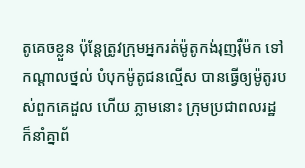តូគេចខ្លួន ប៉ុន្តែត្រូវក្រុមអ្នករត់ម៉ូតូកង់រុញរ៉ឺម៉ក ទៅ កណ្តាលថ្នល់ បំបុកម៉ូតូជនល្មើស បានធ្វើឲ្យម៉ូតូរបស់ពួកគេដួល ហើយ ភ្លាមនោះ ក្រុមប្រជាពលរដ្ឋ ក៏នាំគ្នាព័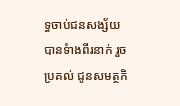ទ្ធចាប់ជនសង្ស័យ បានទំាងពីរនាក់ រួចប្រគល់ ជូនសមត្ថកិ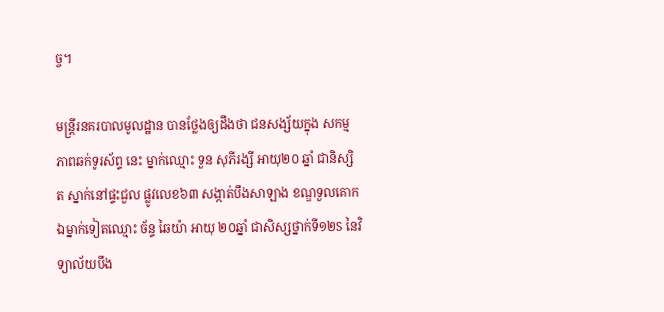ច្ច។

មន្រ្តីរនគរបាលមូលដ្ឋាន បានថ្លែងឲ្យដឹងថា ជនសង្ស័យក្នុង សកម្មភាពឆក់ទូរស័ព្ទ នេះ ម្នាក់ឈ្មោះ ទួន សុភីរង្សី អាយុ២០ ឆ្នាំ ជានិស្សិត ស្នាក់នៅផ្ទះជួល ផ្លូវលេខ៦៣ សង្កាត់បឹងសាឡាង ខណ្ឌទួលគោក ឯម្នាក់ទៀតឈ្មោះ ច័ន្ទ ឆៃយ៉ា អាយុ ២០ឆ្នាំ ជាសិស្សថ្នាក់ទី១២S នៃវិទ្យាល័យបឹង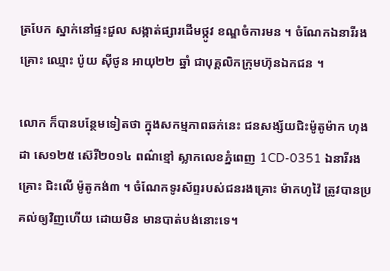ត្របែក ស្នាក់នៅផ្ទះជួល សង្កាត់ផ្សារដើមថ្កូវ ខណ្ឌចំការមន ។ ចំណែកឯនារីរងគ្រោះ ឈ្មោះ ប៉ូយ ស៊ីថូន អាយុ២២ ឆ្នាំ ជាបុគ្គលិកក្រុមហ៊ុនឯកជន ។

លោក ក៏បានបន្ថែមទៀតថា ក្នុងសកម្មភាពឆក់នេះ ជនសង្ស័យជិះម៉ូតូម៉ាក ហុងដា សេ១២៥ ស៊េរី២០១៤ ពណ៌ខ្មៅ ស្លាកលេខភ្នំពេញ 1CD-0351 ឯនារីរងគ្រោះ ជិះលើ ម៉ូតូកង់៣ ។ ចំណែកទូរស័ព្ទរបស់ជនរងគ្រោះ ម៉ាកហូវ៉ៃ ត្រូវបានប្រគល់ឲ្យវិញហើយ ដោយមិន មានបាត់បង់នោះទេ។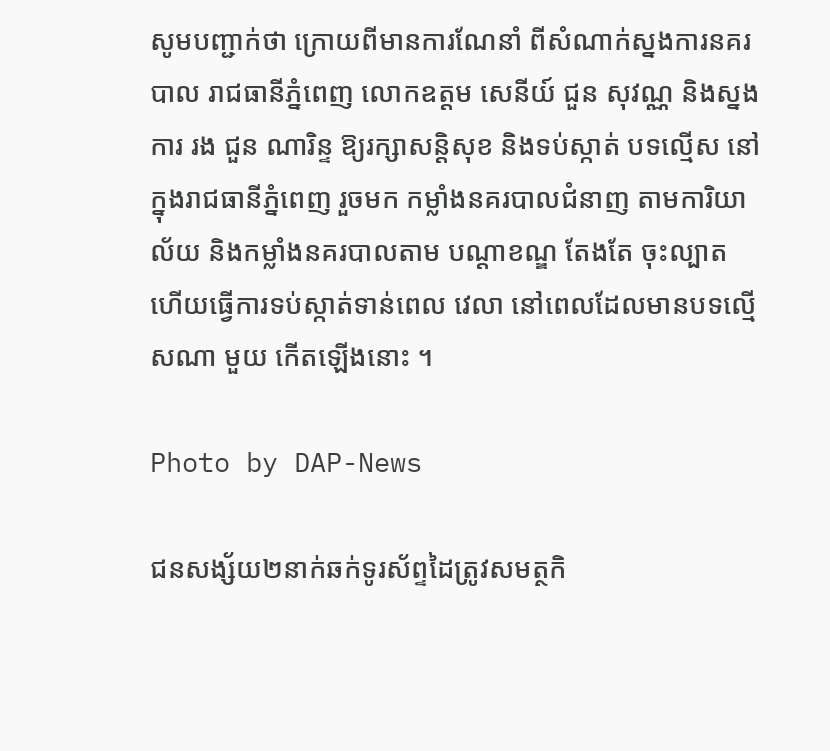សូមបញ្ជាក់ថា ក្រោយពីមានការណែនាំ ពីសំណាក់ស្នងការនគរបាល រាជធានីភ្នំពេញ លោកឧត្ដម សេនីយ៍ ជួន សុវណ្ណ និងស្នងការ រង ជួន ណារិន្ទ ឱ្យរក្សាសន្ដិសុខ និងទប់ស្កាត់ បទល្មើស នៅក្នុងរាជធានីភ្នំពេញ រួចមក កម្លាំងនគរបាលជំនាញ តាមការិយាល័យ និងកម្លាំងនគរបាលតាម បណ្ដាខណ្ឌ តែងតែ ចុះល្បាត ហើយធ្វើការទប់ស្កាត់ទាន់ពេល វេលា នៅពេលដែលមានបទល្មើសណា មួយ កើតឡើងនោះ ។

Photo by DAP-News

ជនសង្ស័យ២នាក់ឆក់ទូរស័ព្ទដៃត្រូវសមត្ថកិ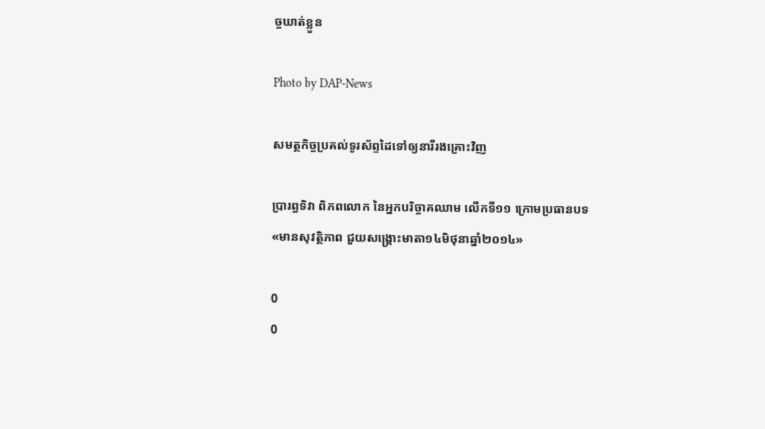ច្ចឃាត់ខ្លួន

Photo by DAP-News

សមត្ថកិច្ចប្រគល់ទូរស័ព្ទដៃទៅឲ្យនារីរងគ្រោះវិញ

ប្រារព្ធទិវា ពិភពលោក នៃអ្នកបរិច្ចាគឈាម លើកទី១១ ក្រោមប្រធានបទ «មានសុវត្ថិភាព ជួយសង្រ្គោះមាតា១៤មិថុនាឆ្នាំ២០១៤»

0
0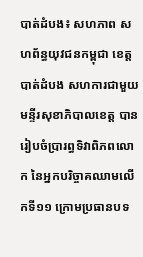បាត់ដំបង៖ សហភាព សហព័ន្ធយុវជនកម្ពុជា ខេត្តបាត់ដំបង សហការជាមួយ មន្ទីរសុខាភិបាលខេត្ត បានរៀបចំប្រារព្ធទិវាពិភពលោក នៃអ្នកបរិច្ចាគឈាមលើកទី១១ ក្រោមប្រធានបទ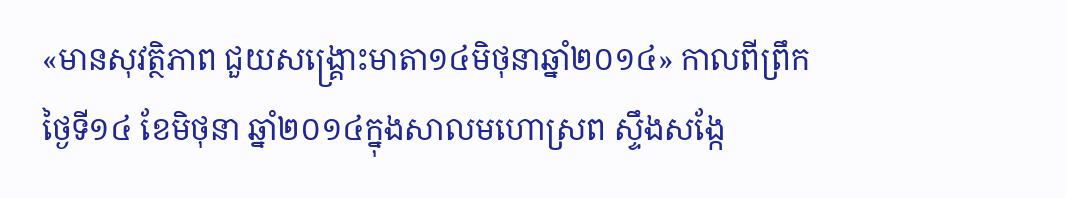«មានសុវត្ថិភាព ជួយសង្រ្គោះមាតា១៤មិថុនាឆ្នាំ២០១៤» កាលពីព្រឹកថ្ងៃទី១៤ ខែមិថុនា ឆ្នាំ២០១៤ក្នុងសាលមហោស្រព ស្ទឹងសង្កែ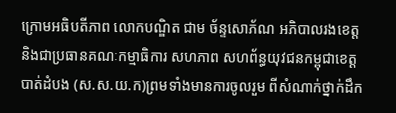ក្រោមអធិបតីភាព លោកបណ្ឌិត ជាម ច័ន្ទសោភ័ណ អភិបាលរងខេត្ត និងជាប្រធានគណៈកម្មាធិការ សហភាព សហព័ន្ធយុវជនកម្ពុជាខេត្តបាត់ដំបង (ស.ស.យ.ក)ព្រមទាំងមានការចូលរួម ពីសំណាក់ថ្នាក់ដឹក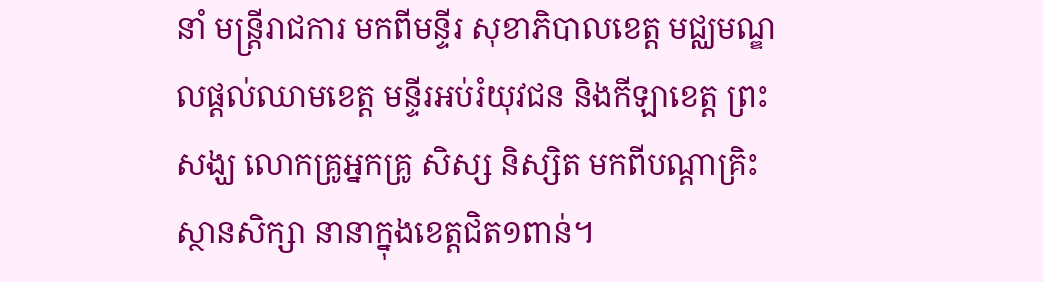នាំ មន្រ្តីរាជការ មកពីមន្ទីរ សុខាភិបាលខេត្ត មជ្ឈមណ្ឌលផ្តល់ឈាមខេត្ត មន្ទីរអប់រំយុវជន និងកីឡាខេត្ត ព្រះសង្ឃ លោកគ្រូអ្នកគ្រូ សិស្ស និស្សិត មកពីបណ្តាគ្រិះស្ថានសិក្សា នានាក្នុងខេត្តជិត១ពាន់។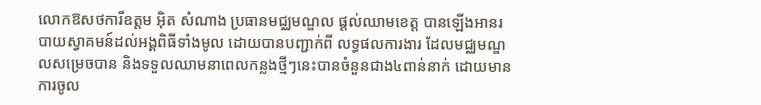លោកឱសថការីឧត្តម អ៊ិត សំណាង ប្រធានមជ្ឈមណ្ឌល ផ្តល់ឈាមខេត្ត បានឡើងអានរបាយស្វាគមន៍ដល់អង្គពិធីទាំងមូល ដោយបានបញ្ជាក់ពី លទ្ធផលការងារ ដែលមជ្ឈមណ្ឌលសម្រេចបាន និងទទួលឈាមនាពេលកន្លងថ្មីៗនេះបានចំនួនជាង៤ពាន់នាក់ ដោយមានការចូល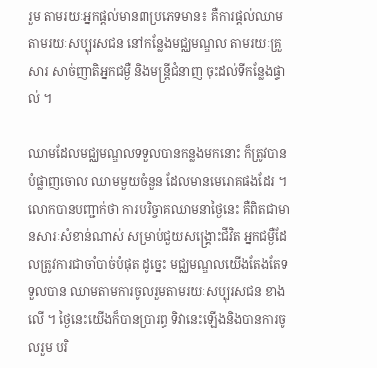រួម តាមរយៈអ្នកផ្តល់មាន៣ប្រភេទមាន៖ គឺការផ្តល់ឈាមតាមរយៈសប្បុរសជន នៅកន្លែងមជ្ឈមណ្ឌល តាមរយៈគ្រួសារ សាច់ញាតិអ្នកជម្ងឺ និងមន្រ្តីជំនាញ ចុះដល់ទីកន្លែងផ្ទាល់ ។

ឈាមដែលមជ្ឈមណ្ឌលទទួលបានកន្លងមកនោះ ក៏ត្រូវបានបំផ្លាញចោល ឈាមមួយចំនួន ដែលមានមេរោគផងដែរ ។ លោកបានបញ្ជាក់ថា ការបរិច្ចាគឈាមនាថ្ងៃនេះ គឺពិតជាមានសារៈសំខាន់ណាស់ សម្រាប់ជួយសង្រ្គោះជីវិត អ្នកជម្ងឺដែលត្រូវការជាចាំបាច់បំផុត ដូច្នេះ មជ្ឈមណ្ឌលយើងតែងតែទទួលបាន ឈាមតាមការចូលរួមតាមរយៈសប្បុរសជន ខាងលើ ។ ថ្ងៃនេះយើងក៏បានប្រារព្ធ ទិវានេះឡើងនិងបានការចូលរួម បរិ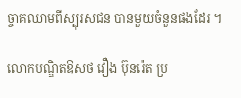ច្ចាគឈាមពីស្បុរសជន បានមួយចំនួនផងដែរ ។

លោកបណ្ឌិតឱសថ វឿង ប៊ុនរ៉េត ប្រ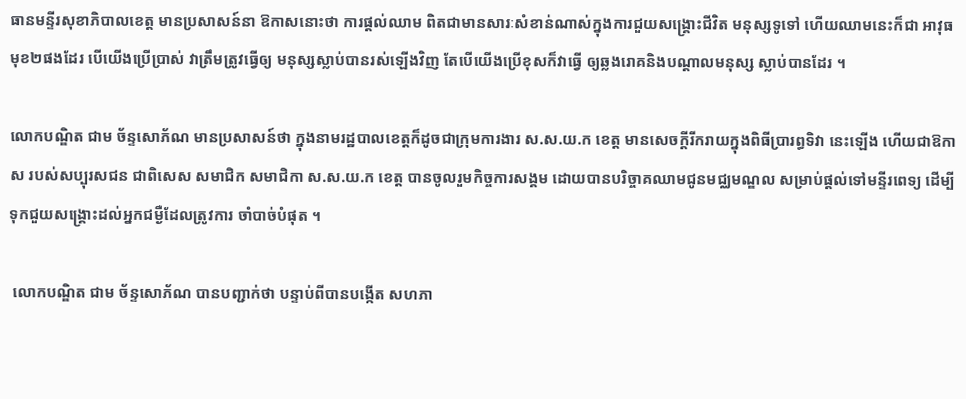ធានមន្ទីរសុខាភិបាលខេត្ត មានប្រសាសន៍នា ឱកាសនោះថា ការផ្តល់ឈាម ពិតជាមានសារៈសំខាន់ណាស់ក្នុងការជួយសង្រ្គោះជីវិត មនុស្សទូទៅ ហើយឈាមនេះក៏ជា អាវុធមុខ២ផងដែរ បើយើងប្រើប្រាស់ វាត្រឹមត្រូវធ្វើឲ្យ មនុស្សស្លាប់បានរស់ឡើងវិញ តែបើយើងប្រើខុសក៏វាធ្វើ ឲ្យឆ្លងរោគនិងបណ្តាលមនុស្ស ស្លាប់បានដែរ ។

លោកបណ្ឌិត ជាម ច័ន្ទសោភ័ណ មានប្រសាសន៍ថា ក្នុងនាមរដ្ឋបាលខេត្តក៏ដូចជាក្រុមការងារ ស.ស.យ.ក ខេត្ត មានសេចក្តីរីករាយក្នុងពិធីប្រារព្ធទិវា នេះឡើង ហើយជាឱកាស របស់សប្បុរសជន ជាពិសេស សមាជិក សមាជិកា ស.ស.យ.ក ខេត្ត បានចូលរួមកិច្ចការសង្គម ដោយបានបរិច្ចាគឈាមជូនមជ្ឈមណ្ឌល សម្រាប់ផ្តល់ទៅមន្ទីរពេទ្យ ដើម្បីទុកជួយសង្រ្គោះដល់អ្នកជម្ងឺដែលត្រូវការ ចាំបាច់បំផុត ។

 លោកបណ្ឌិត ជាម ច័ន្ទសោភ័ណ បានបញ្ជាក់ថា បន្ទាប់ពីបានបង្កើត សហភា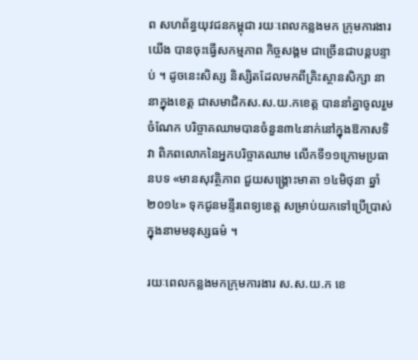ព សហព័ន្ធយុវជនកម្ពុជា រយៈពេលកន្លងមក ក្រុមការងារយើង បានចុះធ្វើសកម្មភាព កិច្ចសង្គម ជាច្រើនជាបន្តបន្ទាប់ ។ ដូចនេះសិស្ស និស្សិតដែលមកពីគ្រិះស្ថានសិក្សា នានាក្នុងខេត្ត ជាសមាជិកស.ស.យ.កខេត្ត បាននាំគ្នាចូលរួមចំណែក បរិច្ចាគឈាមបានចំនួន៣៤នាក់នៅក្នុងឱកាសទិវា ពិភពលោកនៃអ្នកបរិច្ចាគឈាម លើកទី១១ក្រោមប្រធានបទ «មានសុវត្ថិភាព ជួយសង្រ្គោះមាតា ១៤មិថុនា ឆ្នាំ២០១៤» ទុកជូនមន្ទីរពេទ្យខេត្ត សម្រាប់យកទៅប្រើប្រាស់ ក្នុងនាមមនុស្សធម៌ ។

រយៈពេលកន្លងមកក្រុមការងារ ស.ស.យ.ក ខេ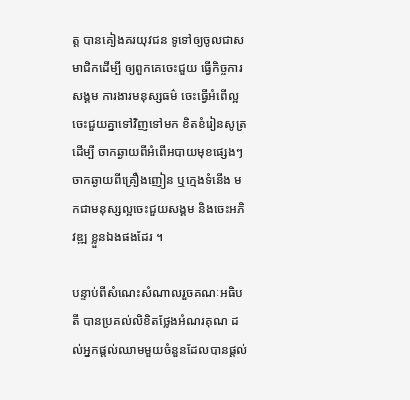ត្ត បានគៀងគរយុវជន ទូទៅឲ្យចូលជាសមាជិកដើម្បី ឲ្យពួកគេចេះជួយ ធ្វើកិច្ចការសង្គម ការងារមនុស្សធម៌ ចេះធ្វើអំពើល្អ ចេះជួយគ្នាទៅវិញទៅមក ខិតខំរៀនសូត្រដើម្បី ចាកឆ្ងាយពីអំពើអបាយមុខផ្សេងៗ ចាកឆ្ងាយពីគ្រឿងញៀន ឬក្មេងទំនើង មកជាមនុស្សល្អចេះជួយសង្គម និងចេះអភិវឌ្ឍ ខ្លួនឯងផងដែរ ។

បន្ទាប់ពីសំណេះសំណាលរួចគណៈអធិបតី បានប្រគល់លិខិតថ្លែងអំណរគុណ ដល់អ្នកផ្តល់ឈាមមួយចំនួនដែលបានផ្តល់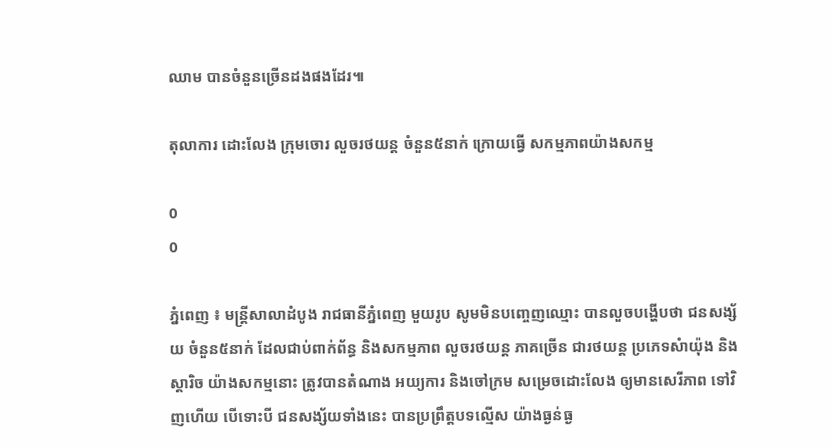ឈាម បានចំនួនច្រើនដងផងដែរ៕

តុលាការ ដោះលែង ក្រុមចោរ លួចរថយន្ត ចំនួន៥នាក់ ក្រោយធ្វើ សកម្មភាពយ៉ាងសកម្ម

0
0

ភ្នំពេញ ៖ មន្រ្តីសាលាដំបូង រាជធានីភ្នំពេញ មួយរូប សូមមិនបញ្ចេញឈ្មោះ បានលួចបង្ហើបថា ជនសង្ស័យ ចំនួន៥នាក់ ដែលជាប់ពាក់ព័ន្ធ និងសកម្មភាព លួចរថយន្ត ភាគច្រើន ជារថយន្ត ប្រភេទសំាយ៉ុង និងស្តារិច យ៉ាងសកម្មនោះ ត្រូវបានតំណាង អយ្យការ និងចៅក្រម សម្រេចដោះលែង ឲ្យមានសេរីភាព ទៅវិញហើយ បើទោះបី ជនសង្ស័យទាំងនេះ បានប្រព្រឹត្តបទល្មើស យ៉ាងធ្ងន់ធ្ង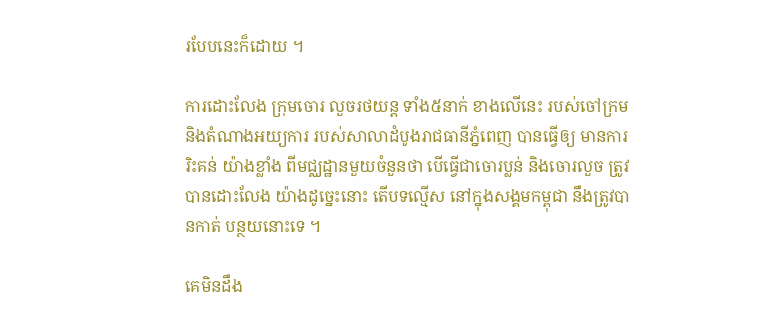របែបនេះក៏ដោយ ។

ការដោះលែង ក្រុមចោរ លួចរថយន្ត ទាំង៥នាក់ ខាងលើនេះ របស់ចៅក្រម និងតំណាងអយ្យការ របស់សាលាដំបូងរាជធានីភ្នំពេញ បានធ្វើឲ្យ មានការរិះគន់ យ៉ាងខ្លាំង ពីមជ្ឈដ្ឋានមួយចំនួនថា បើធ្វើជាចោរប្លន់ និងចោរលួច ត្រូវបានដោះលែង យ៉ាងដូច្នេះនោះ តើបទល្មើស នៅក្នុងសង្គមកម្ពុជា នឹងត្រូវបានកាត់ បន្ថយនោះទេ ។

គេមិនដឹង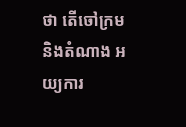ថា តើចៅក្រម និងតំណាង អយ្យការ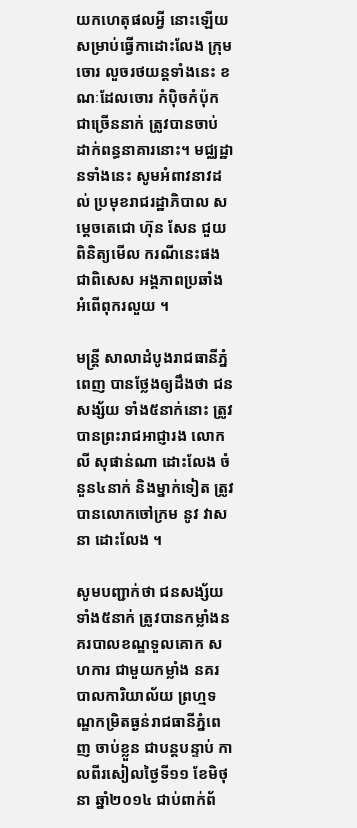យកហេតុផលអ្វី នោះឡើយ សម្រាប់ធ្វើកាដោះលែង ក្រុមចោរ លួចរថយន្តទាំងនេះ ខណៈដែលចោរ កំប៉ិចកំប៉ុក ជាច្រើននាក់ ត្រូវបានចាប់ ដាក់ពន្ធនាគារនោះ។ មជ្ឈដ្ឋានទាំងនេះ សូមអំពាវនាវដល់ ប្រមុខរាជរដ្ឋាភិបាល សម្តេចតេជោ ហ៊ុន សែន ជួយពិនិត្យមើល ករណីនេះផង ជាពិសេស អង្គភាពប្រឆាំង អំពើពុករលួយ ។

មន្រ្តី សាលាដំបូងរាជធានីភ្នំពេញ បានថ្លែងឲ្យដឹងថា ជនសង្ស័យ ទាំង៥នាក់នោះ ត្រូវបានព្រះរាជអាជ្ញារង លោក លី សុផាន់ណា ដោះលែង ចំនួន៤នាក់ និងម្នាក់ទៀត ត្រូវបានលោកចៅក្រម នូវ វាសនា ដោះលែង ។

សូមបញ្ជាក់ថា ជនសង្ស័យទាំង៥នាក់ ត្រូវបានកម្លាំងនគរបាលខណ្ឌទួលគោក សហការ ជាមួយកម្លាំង នគរបាលការិយាល័យ ព្រហ្មទណ្ឌកម្រិតធ្ងន់រាជធានីភ្នំពេញ ចាប់ខ្លួន ជាបន្តបន្ទាប់ កាលពីរសៀលថ្ងៃទី១១ ខែមិថុនា ឆ្នាំ២០១៤ ជាប់ពាក់ព័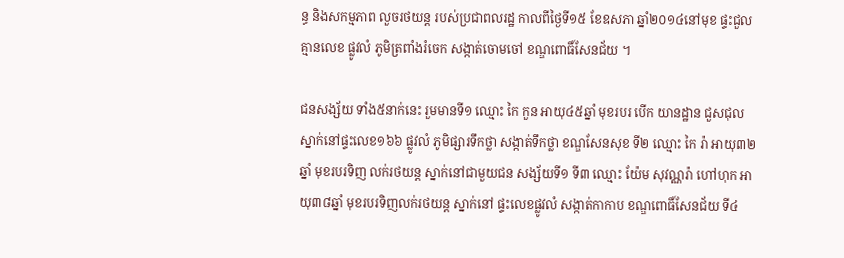ន្ធ និងសកម្មភាព លួចរថយន្ត របស់ប្រជាពលរដ្ឋ កាលពីថ្ងៃទី១៥ ខែឧសភា ឆ្នាំ២០១៤នៅមុខ ផ្ទះជួលគ្មានលេខ ផ្លូវលំ ភូមិត្រពាំងរំចេក សង្កាត់ចោមចៅ ខណ្ឌពោធិ៍សែនជ័យ ។

ជនសង្ស័យ ទាំង៥នាក់នេះ រួមមានទី១ ឈ្មោះ កៃ កួន អាយុ៤៥ឆ្នាំ មុខរបរ បើក យានដ្ឋាន ជួសជុល ស្នាក់នៅផ្ទះលេខ១៦៦ ផ្លូវលំ ភូមិផ្សារទឹកថ្លា សង្កាត់ទឹកថ្លា ខណ្ឌសែនសុខ ទី២ ឈ្មោះ កៃ រ៉ា អាយុ៣២ឆ្នាំ មុខរបរទិញ លក់រថយន្ត ស្នាក់នៅជាមួយជន សង្ស័យទី១ ទី៣ ឈ្មោះ យ៉ែម សុវណ្ណរ៉ា ហៅហុក អាយុ៣៨ឆ្នាំ មុខរបរទិញលក់រថយន្ត ស្នាក់នៅ ផ្ទះលេខផ្លូវលំ សង្កាត់កាកាប ខណ្ឌពោធិ៍សែនជ័យ ទី៤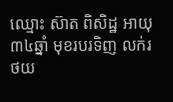ឈ្មោះ ស៊ាត ពិសិដ្ឋ អាយុ៣៤ឆ្នាំ មុខរបរទិញ លក់រថយ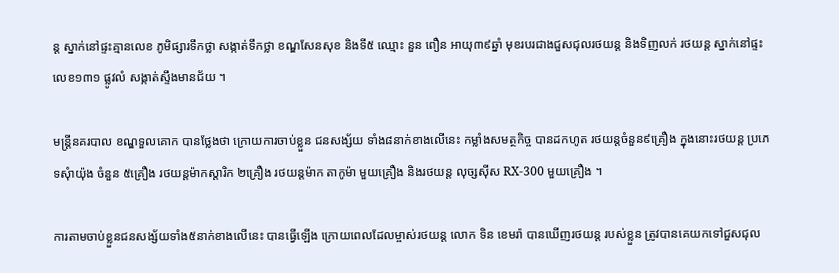ន្ត ស្នាក់នៅផ្ទះគ្មានលេខ ភូមិផ្សារទឹកថ្លា សង្កាត់ទឹកថ្លា ខណ្ឌសែនសុខ និងទី៥ ឈ្មោះ នួន ពឿន អាយុ៣៩ឆ្នាំ មុខរបរជាងជួសជុលរថយន្ត និងទិញលក់ រថយន្ត ស្នាក់នៅផ្ទះលេខ១៣១ ផ្លូវលំ សង្កាត់ស្ទឹងមានជ័យ ។

មន្រ្តីនគរបាល ខណ្ឌទួលគោក បានថ្លែងថា ក្រោយការចាប់ខ្លួន ជនសង្ស័យ ទាំង៨នាក់ខាងលើនេះ កម្លាំងសមត្ថកិច្ច បានដកហូត រថយន្តចំនួន៩គ្រឿង ក្នុងនោះរថយន្ត ប្រភេទសុំាយ៉ុង ចំនួន ៥គ្រឿង រថយន្តម៉ាកស្តារិក ២គ្រឿង រថយន្តម៉ាក តាកូម៉ា មួយគ្រឿង និងរថយន្ត លុច្សស៊ីស RX-300 មួយគ្រឿង ។

ការតាមចាប់ខ្លួនជនសង្ស័យទាំង៥នាក់ខាងលើនេះ បានធ្វើឡើង ក្រោយពេលដែលម្ចាស់រថយន្ត លោក ទិន ខេមរ៉ា បានឃើញរថយន្ត របស់ខ្លួន ត្រូវបានគេយកទៅជួសជុល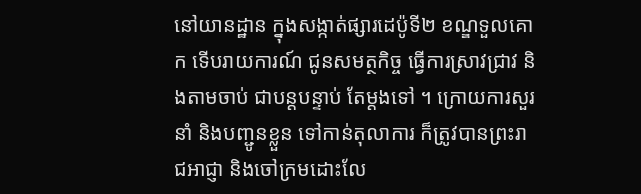នៅយានដ្ឋាន ក្នុងសង្កាត់ផ្សារដេប៉ូទី២ ខណ្ឌទួលគោក ទើបរាយការណ៍ ជូនសមត្ថកិច្ច ធ្វើការស្រាវជ្រាវ និងតាមចាប់ ជាបន្តបន្ទាប់ តែម្តងទៅ ។ ក្រោយការសួរនាំ និងបញ្ជូនខ្លួន ទៅកាន់តុលាការ ក៏ត្រូវបានព្រះរាជអាជ្ញា និងចៅក្រមដោះលែ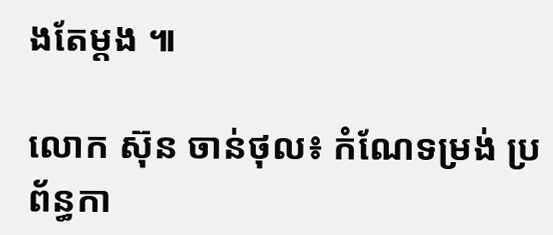ងតែម្តង ៕

លោក ស៊ុន ចាន់ថុល៖ កំណែទម្រង់ ប្រព័ន្ធកា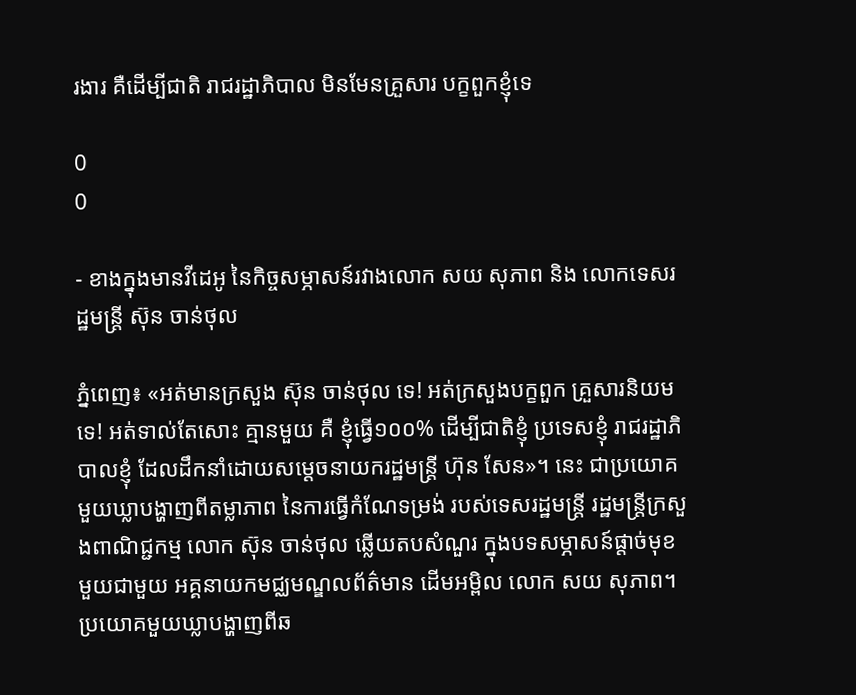រងារ គឺដើម្បីជាតិ រាជរដ្ឋាភិបាល មិនមែនគ្រួសារ បក្ខពួកខ្ញុំទេ

0
0

- ខាងក្នុងមានវីដេអូ នៃកិច្ចសម្ភាសន៍រវាងលោក សយ សុភាព និង លោកទេសរដ្ឋមន្រ្តី ស៊ុន ចាន់ថុល

ភ្នំពេញ៖ «អត់មានក្រសួង ស៊ុន ចាន់ថុល ទេ! អត់ក្រសួងបក្ខពួក គ្រួសារនិយមទេ! អត់ទាល់តែសោះ គ្មានមួយ គឺ ខ្ញុំធ្វើ១០០% ដើម្បីជាតិខ្ញុំ ប្រទេសខ្ញុំ រាជរដ្ឋាភិបាលខ្ញុំ ដែលដឹកនាំដោយសម្តេចនាយករដ្ឋមន្រ្តី ហ៊ុន សែន»។ នេះ ជាប្រយោគមួយឃ្លាបង្ហាញពីតម្លាភាព នៃការធ្វើកំណែទម្រង់ របស់ទេសរដ្ឋមន្រ្តី រដ្ឋមន្រ្តីក្រសួងពាណិជ្ជកម្ម លោក ស៊ុន ចាន់ថុល ឆ្លើយតបសំណួរ ក្នុងបទសម្ភាសន៍ផ្តាច់មុខមួយជាមួយ អគ្គនាយកមជ្ឈមណ្ឌលព័ត៌មាន ដើមអម្ពិល លោក សយ សុភាព។ ប្រយោគមួយឃ្លាបង្ហាញពីឆ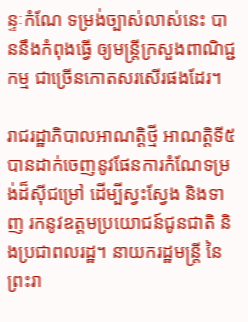ន្ទៈកំណែ ទម្រង់ច្បាស់លាស់នេះ បាននឹងកំពុងធ្វើ ឲ្យមន្រ្តីក្រសួងពាណិជ្ជកម្ម ជាច្រើនកោតសរសើរផងដែរ។

រាជរដ្ឋាភិបាលអាណត្តិថ្មី អាណត្តិទី៥ បានដាក់ចេញនូវផែនការកំណែទម្រង់ដ៏ស៊ីជម្រៅ ដើម្បីស្វះស្វែង និងទាញ រកនូវឧត្តមប្រយោជន៍ជូនជាតិ និងប្រជាពលរដ្ឋ។ នាយករដ្ឋមន្រ្តី នៃព្រះរា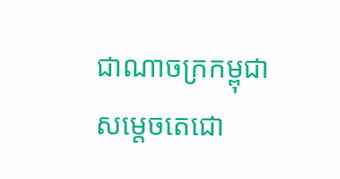ជាណាចក្រកម្ពុជា សម្តេចតេជោ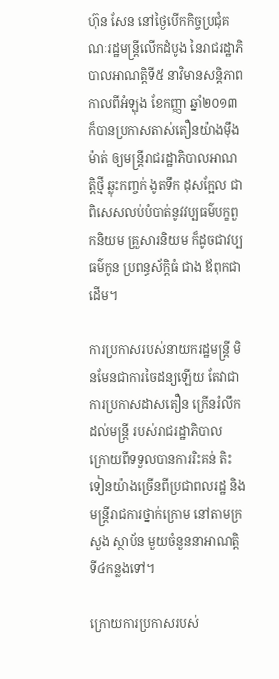ហ៊ុន សែន នៅថ្ងៃបើកកិច្ចប្រជុំគណៈរដ្ឋមន្រ្តីលើកដំបូង នៃរាជរដ្ឋាភិបាលអាណត្តិទី៥ នាវិមានសន្តិភាពកាលពីអំឡុង ខែកញ្ញា ឆ្នាំ២០១៣ ក៏បានប្រកាសតាស់តឿនយ៉ាងម៉ឹងម៉ាត់ ឲ្យមន្រ្តីរាជរដ្ឋាភិបាលអាណត្តិថ្មី ឆ្លុះកញ្ចក់ ងូតទឹក ដុសក្អែល ជាពិសេសលប់បំបាត់នូវវប្បធម៌បក្ខពួកនិយម គ្រួសារនិយម ក៏ដូចជាវប្បធម៌កូន ប្រពន្ធស័ក្តិធំ ជាង ឪពុកជាដើម។

ការប្រកាសរបស់នាយករដ្ឋមន្រ្តី មិនមែនជាការចៃដន្យឡើយ តែវាជាការប្រកាសដាសតឿន ក្រើនរំលឹកដល់មន្ត្រី របស់រាជរដ្ឋាភិបាល ក្រោយពីទទួលបានការរិះគន់ តិះទៀនយ៉ាងច្រើនពីប្រជាពលរដ្ឋ និង មន្រ្តីរាជការថ្នាក់ក្រោម នៅតាមក្រសួង ស្ថាប័ន មួយចំនួននាអាណត្តិទី៤កន្លងទៅ។

ក្រោយការប្រកាសរបស់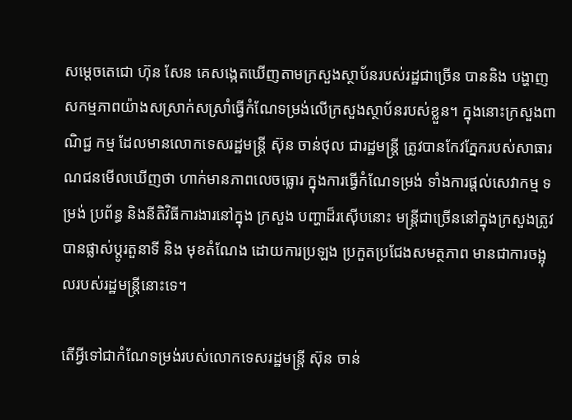សម្តេចតេជោ ហ៊ុន សែន គេសង្កេតឃើញតាមក្រសួងស្ថាប័នរបស់រដ្ឋជាច្រើន បាននិង បង្ហាញសកម្មភាពយ៉ាងសស្រាក់សស្រាំធ្វើកំណែទម្រង់លើក្រសួងស្ថាប័នរបស់ខ្លួន។ ក្នុងនោះក្រសួងពាណិជ្ជ កម្ម ដែលមានលោកទេសរដ្ឋមន្រ្តី ស៊ុន ចាន់ថុល ជារដ្ឋមន្រ្តី ត្រូវបានកែវភ្នែករបស់សាធារណជនមើលឃើញថា ហាក់មានភាពលេចធ្លោរ ក្នុងការធ្វើកំណែទម្រង់ ទាំងការផ្តល់សេវាកម្ម ទម្រង់ ប្រព័ន្ធ និងនីតិវិធីការងារនៅក្នុង ក្រសួង បញ្ហាដ៏រស៊ើបនោះ មន្រ្តីជាច្រើននៅក្នុងក្រសួងត្រូវបានផ្លាស់ប្តូរតួនាទី និង មុខតំណែង ដោយការប្រឡង ប្រកួតប្រជែងសមត្ថភាព មានជាការចង្អុលរបស់រដ្ឋមន្រ្តីនោះទេ។

តើអ្វីទៅជាកំណែទម្រង់របស់លោកទេសរដ្ឋមន្រ្តី ស៊ុន ចាន់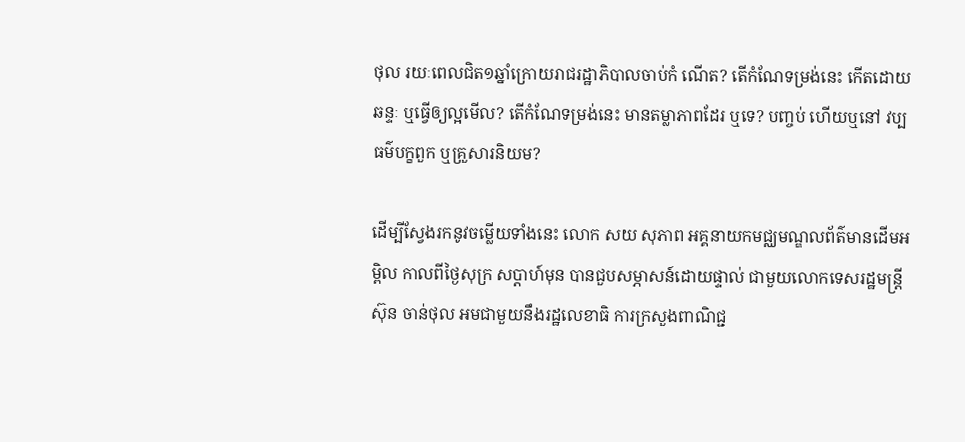ថុល រយៈពេលជិត១ឆ្នាំក្រោយរាជរដ្ឋាភិបាលចាប់កំ ណើត? តើកំណែទម្រង់នេះ កើតដោយឆន្ទៈ ឬធ្វើឲ្យល្អមើល? តើកំណែទម្រង់នេះ មានតម្លាភាពដែរ ឬទេ? បញ្ចប់ ហើយឬនៅ វប្បធម៌បក្ខពួក ឬគ្រួសារនិយម?

ដើម្បីស្វែងរកនូវចម្លើយទាំងនេះ លោក សយ សុភាព អគ្គនាយកមជ្ឈមណ្ឌលព័ត៌មានដើមអម្ពិល កាលពីថ្ងៃសុក្រ សប្តាហ៍មុន បានជួបសម្ភាសន៍ដោយផ្ទាល់ ជាមួយលោកទេសរដ្ឋមន្រ្តី ស៊ុន ចាន់ថុល អមជាមួយនឹងរដ្ឋលេខាធិ ការក្រសួងពាណិជ្ជ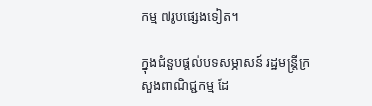កម្ម ៧រូបផ្សេងទៀត។

ក្នុងជំនួបផ្តល់បទសម្ភាសន៍ រដ្ឋមន្រ្តីក្រសួងពាណិជ្ជកម្ម ដែ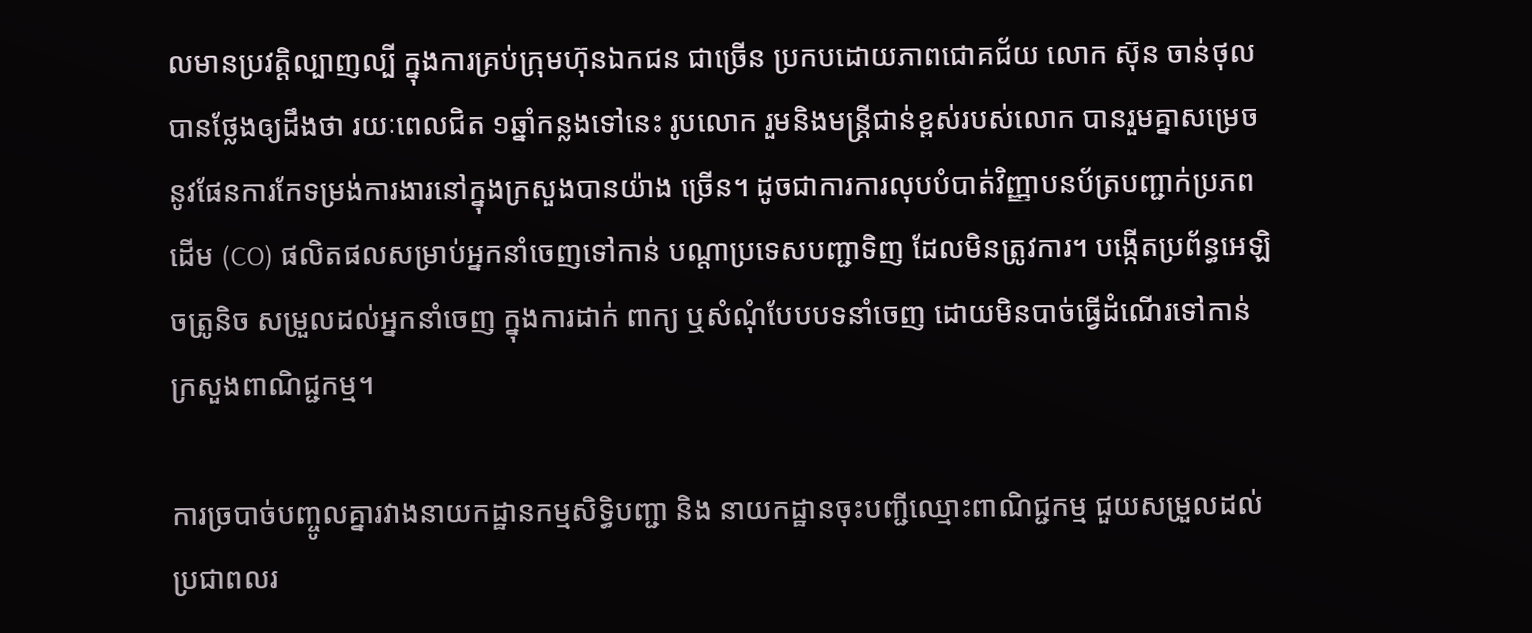លមានប្រវត្តិល្បាញល្បី ក្នុងការគ្រប់ក្រុមហ៊ុនឯកជន ជាច្រើន ប្រកបដោយភាពជោគជ័យ លោក ស៊ុន ចាន់ថុល បានថ្លែងឲ្យដឹងថា រយៈពេលជិត ១ឆ្នាំកន្លងទៅនេះ រូបលោក រួមនិងមន្រ្តីជាន់ខ្ពស់របស់លោក បានរួមគ្នាសម្រេចនូវផែនការកែទម្រង់ការងារនៅក្នុងក្រសួងបានយ៉ាង ច្រើន។ ដូចជាការការលុបបំបាត់វិញ្ញាបនប័ត្របញ្ជាក់ប្រភពដើម (CO) ផលិតផលសម្រាប់អ្នកនាំចេញទៅកាន់ បណ្តាប្រទេសបញ្ជាទិញ ដែលមិនត្រូវការ។ បង្កើតប្រព័ន្ធអេឡិចត្រូនិច សម្រួលដល់អ្នកនាំចេញ ក្នុងការដាក់ ពាក្យ ឬសំណុំបែបបទនាំចេញ ដោយមិនបាច់ធ្វើដំណើរទៅកាន់ក្រសួងពាណិជ្ជកម្ម។

ការច្របាច់បញ្ចូលគ្នារវាងនាយកដ្ឋានកម្មសិទ្ធិបញ្ជា និង នាយកដ្ឋានចុះបញ្ជីឈ្មោះពាណិជ្ជកម្ម ជួយសម្រួលដល់ ប្រជាពលរ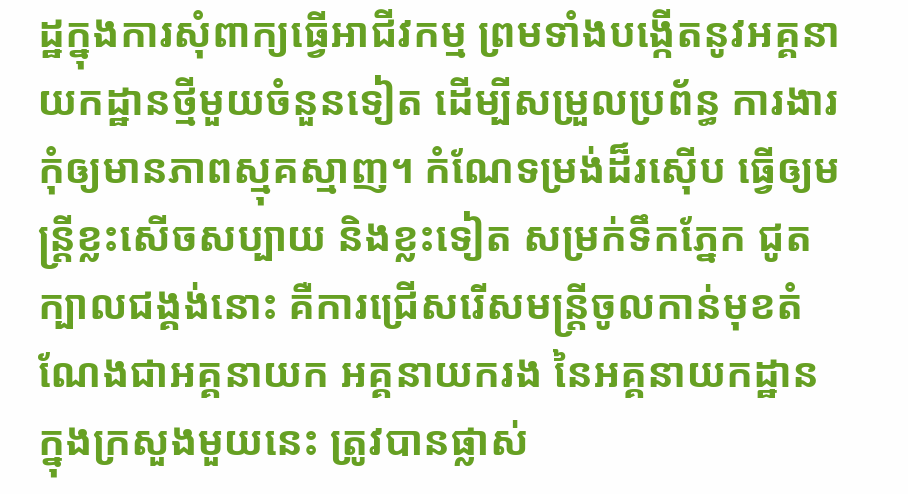ដ្ឋក្នុងការសុំពាក្យធ្វើអាជីវកម្ម ព្រមទាំងបង្កើតនូវអគ្គនាយកដ្ឋានថ្មីមួយចំនួនទៀត ដើម្បីសម្រួលប្រព័ន្ធ ការងារកុំឲ្យមានភាពស្មុគស្មាញ។ កំណែទម្រង់ដ៏រស៊ើប ធ្វើឲ្យមន្រ្តីខ្លះសើចសប្បាយ និងខ្លះទៀត សម្រក់ទឹកភ្នែក ជូតក្បាលជង្គង់នោះ គឺការជ្រើសរើសមន្រ្តីចូលកាន់មុខតំណែងជាអគ្គនាយក អគ្គនាយករង នៃអគ្គនាយកដ្ឋាន ក្នុងក្រសួងមួយនេះ ត្រូវបានផ្លាស់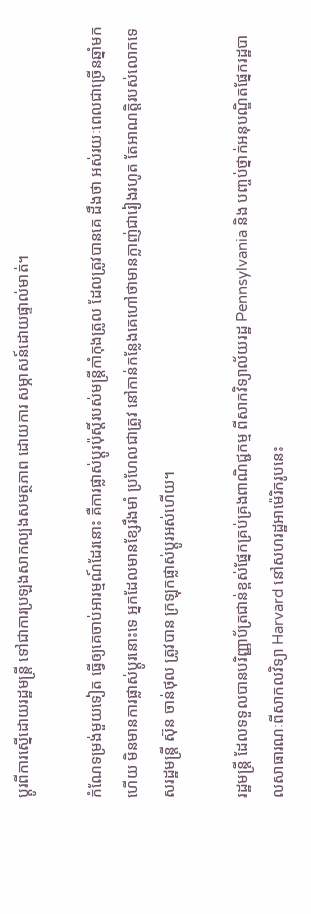ប្តូរពីការស្នើដោយរដ្ឋមន្រ្តី ទៅជាការប្រឡងសាកល្បងសមត្ថភាព ដោយការ សម្ភាសន៍ដោយផ្ទាល់មាត់។

កំណែទម្រង់មួយទៀត ធ្វើឲ្យគេចាប់អារម្មណ៍ដែរនោះ គឺការផ្លាស់ប្តូរប៉ុស្តិ៍របស់មន្រ្តីកាំកុងត្រូល ដែលត្រូវបានគេ ដឹងថា អស់រយៈពេលជាច្រើនឆ្នាំមកហើយ មិនមានការផ្លាស់ប្តូរនោះទេ អ្នកដែលមានខ្សែរឹងមាំ ប្រហែលជាត្រូវ នៅកាន់កន្លែងគេហៅថាមានក្លាញ់ជារៀងរហូត តែអាណត្តិរបស់លោកទេសរដ្ឋមន្រ្តី ស៊ុន ចាន់ថុល ត្រូវបាន ក្រឡុកផ្លាស់ប្តូរអស់ហើយ។

រដ្ឋមន្រ្តី ដែលទទួលបានបរិញ្ញាប័ត្រជាន់ខ្ពស់ផ្នែកគ្រប់គ្រងពាណិជ្ជកម្ម ពីសាកវិទ្យាល័យរដ្ឋ Pennsylvania និង បញ្ចប់ថ្នាក់អនុបណ្ឌិតផ្នែករដ្ឋបាលសាធារណៈពីសាកលវិទ្យា Harvard នៅសហរដ្ឋអាម៉េរិករូបនេះ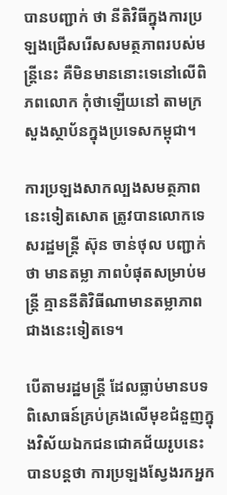បានបញ្ជាក់ ថា នីតិវិធីក្នុងការប្រឡងជ្រើសរើសសមត្ថភាពរបស់មន្រ្តីនេះ គឺមិនមាននោះទេនៅលើពិភពលោក កុំថាឡើយនៅ តាមក្រសួងស្ថាប័នក្នុងប្រទេសកម្ពុជា។

ការប្រឡងសាកល្បងសមត្ថភាពនេះទៀតសោត ត្រូវបានលោកទេសរដ្ឋមន្រ្តី ស៊ុន ចាន់ថុល បញ្ជាក់ថា មានតម្លា ភាពបំផុតសម្រាប់មន្រ្តី គ្មាននីតិវិធីណាមានតម្លាភាពជាងនេះទៀតទេ។

បើតាមរដ្ឋមន្រ្តី ដែលធ្លាប់មានបទពិសោធន៍គ្រប់គ្រងលើមុខជំនួញក្នុងវិស័យឯកជនជោគជ័យរូបនេះ បានបន្តថា ការប្រឡងស្វែងរកអ្នក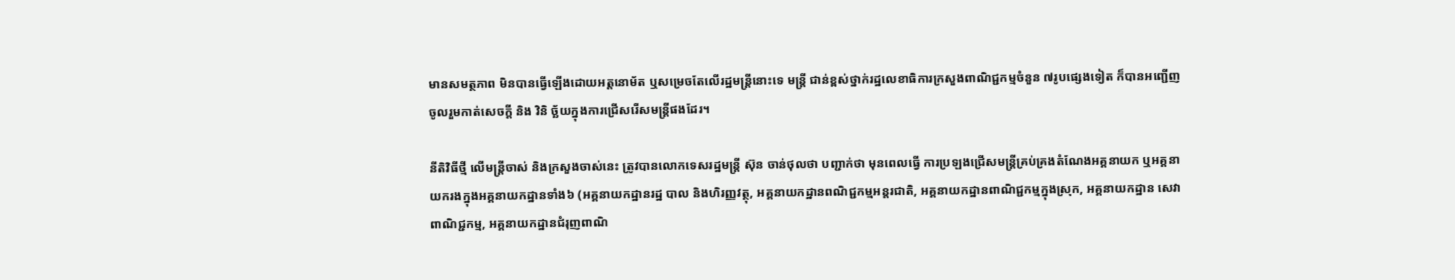មានសមត្ថភាព មិនបានធ្វើឡើងដោយអត្តនោម័ត ឬសម្រេចតែលើរដ្ឋមន្រ្តីនោះទេ មន្រ្តី ជាន់ខ្ពស់ថ្នាក់រដ្ឋលេខាធិការក្រសួងពាណិជ្ជកម្មចំនួន ៧រូបផ្សេងទៀត ក៏បានអញ្ជើញចូលរួមកាត់សេចក្តី និង វិនិ ច្ឆ័យក្នុងការជ្រើសរើសមន្រ្តីផងដែរ។

នីតិវិធីថ្មី លើមន្រ្តីចាស់ និងក្រសួងចាស់នេះ ត្រូវបានលោកទេសរដ្ឋមន្រ្តី ស៊ុន ចាន់ថុលថា បញ្ជាក់ថា មុនពេលធ្វើ ការប្រឡងជ្រើសមន្រ្តីគ្រប់គ្រងតំណែងអគ្គនាយក ឬអគ្គនាយករងក្នុងអគ្គនាយកដ្ឋានទាំង៦ (អគ្គនាយកដ្ឋានរដ្ឋ បាល និងហិរញ្ញវត្ថុ, អគ្គនាយកដ្ឋានពណិជ្ជកម្មអន្តរជាតិ, អគ្គនាយកដ្ឋានពាណិជ្ជកម្មក្នុងស្រុក, អគ្គនាយកដ្ឋាន សេវាពាណិជ្ជកម្ម, អគ្គនាយកដ្ឋានជំរុញពាណិ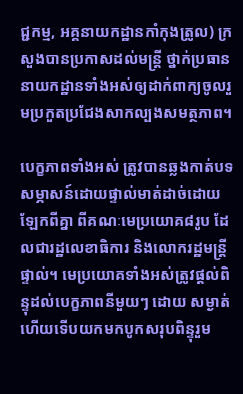ជ្ជកម្ម, អគ្គនាយកដ្ឋានកាំកុងត្រូល) ក្រសួងបានប្រកាសដល់មន្រ្តី ថ្នាក់ប្រធាននាយកដ្ឋានទាំងអស់ឲ្យដាក់ពាក្យចូលរួមប្រកួតប្រជែងសាកល្បងសមត្ថភាព។

បេក្ខភាពទាំងអស់ ត្រូវបានឆ្លងកាត់បទសម្ភាសន៍ដោយផ្ទាល់មាត់ដាច់ដោយឡែកពីគ្នា ពីគណៈមេប្រយោគ៨រូប ដែលជារដ្ឋលេខាធិការ និងលោករដ្ឋមន្រ្តីផ្ទាល់។ មេប្រយោគទាំងអស់ត្រូវផ្តល់ពិន្ទុដល់បេក្ខភាពនីមួយៗ ដោយ សម្ងាត់ ហើយទើបយកមកបូកសរុបពិន្ទុរួម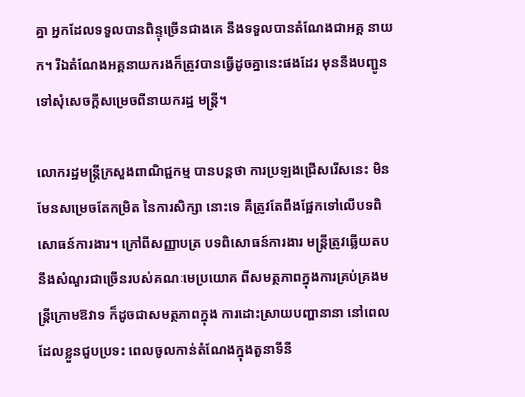គ្នា អ្នកដែលទទួលបានពិន្ទុច្រើនជាងគេ នឹងទទួលបានតំណែងជាអគ្គ នាយក។ រីឯតំណែងអគ្គនាយករងក៏ត្រូវបានធ្វើដូចគ្នានេះផងដែរ មុននឹងបញ្ជូនទៅសុំសេចក្តីសម្រេចពីនាយករដ្ឋ មន្រ្តី។

លោករដ្ឋមន្រ្តីក្រសួងពាណិជ្ជកម្ម បានបន្តថា ការប្រឡងជ្រើសរើសនេះ មិនមែនសម្រេចតែកម្រិត នៃការសិក្សា នោះទេ គឺត្រូវតែពឹងផ្អែកទៅលើបទពិសោធន៍ការងារ។ ក្រៅពីសញ្ញាបត្រ បទពិសោធន៍ការងារ មន្រ្តីត្រូវឆ្លើយតប នឹងសំណួរជាច្រើនរបស់គណៈមេប្រយោគ ពីសមត្ថភាពក្នុងការគ្រប់គ្រងមន្រ្តីក្រោមឱវាទ ក៏ដូចជាសមត្ថភាពក្នុង ការដោះស្រាយបញ្ហានានា នៅពេលដែលខ្លួនជួបប្រទះ ពេលចូលកាន់តំណែងក្នុងតួនាទីនី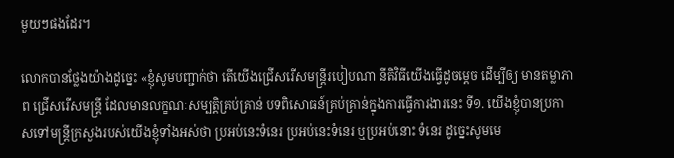មួយៗផងដែរ។

លោកបានថ្លែងយ៉ាងដូច្នេះ «ខ្ញុំសូមបញ្ជាក់ថា តើយើងជ្រើសរើសមន្រ្តីរបៀបណា នីតិវិធីយើងធ្វើដូចម្តេច ដើម្បីឲ្យ មានតម្លាភាព ជ្រើសរើសមន្រ្តី ដែលមានលក្ខណៈសម្បត្តិគ្រប់គ្រាន់ បទពិសោធន៍គ្រប់គ្រាន់ក្នុងការធ្វើការងារនេះ ទី១. យើងខ្ញុំបានប្រកាសទៅមន្រ្តីក្រសួងរបស់យើងខ្ញុំទាំងអស់ថា ប្រអប់នេះទំនេរ ប្រអប់នេះទំនេរ ឬប្រអប់នោះ ទំនេរ ដូច្នេះសូមមេ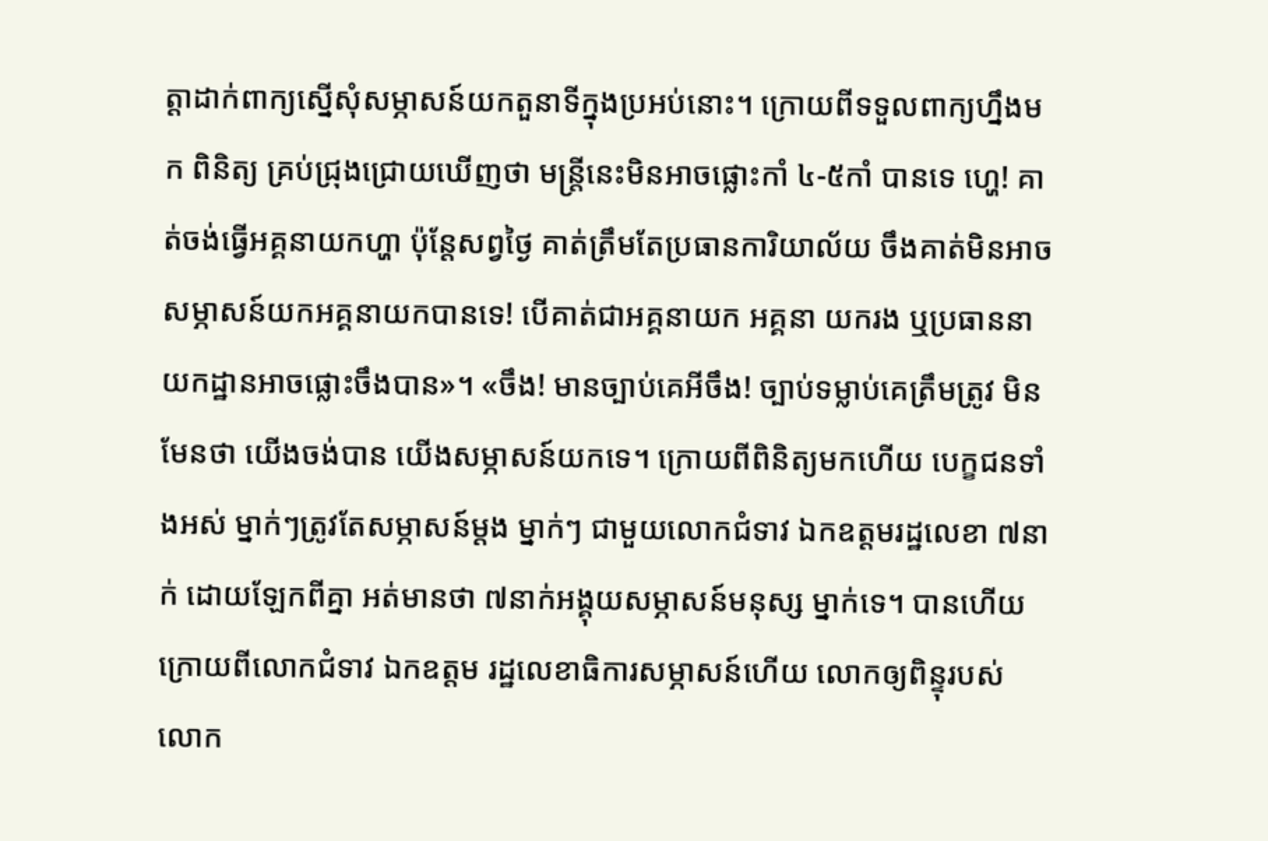ត្តាដាក់ពាក្យស្នើសុំសម្ភាសន៍យកតួនាទីក្នុងប្រអប់នោះ។ ក្រោយពីទទួលពាក្យហ្នឹងមក ពិនិត្យ គ្រប់ជ្រុងជ្រោយឃើញថា មន្រ្តីនេះមិនអាចផ្លោះកាំ ៤-៥កាំ បានទេ ហ្ហេ! គាត់ចង់ធ្វើអគ្គនាយកហ្ហា ប៉ុន្តែសព្វថ្ងៃ គាត់ត្រឹមតែប្រធានការិយាល័យ ចឹងគាត់មិនអាចសម្ភាសន៍យកអគ្គនាយកបានទេ! បើគាត់ជាអគ្គនាយក អគ្គនា យករង ឬប្រធាននាយកដ្ឋានអាចផ្លោះចឹងបាន»។ «ចឹង! មានច្បាប់គេអីចឹង! ច្បាប់ទម្លាប់គេត្រឹមត្រូវ មិនមែនថា យើងចង់បាន យើងសម្ភាសន៍យកទេ។ ក្រោយពីពិនិត្យមកហើយ បេក្ខជនទាំងអស់ ម្នាក់ៗត្រូវតែសម្ភាសន៍ម្តង ម្នាក់ៗ ជាមួយលោកជំទាវ ឯកឧត្តមរដ្ឋលេខា ៧នាក់ ដោយឡែកពីគ្នា អត់មានថា ៧នាក់អង្គុយសម្ភាសន៍មនុស្ស ម្នាក់ទេ។ បានហើយក្រោយពីលោកជំទាវ ឯកឧត្តម រដ្ឋលេខាធិការសម្ភាសន៍ហើយ លោកឲ្យពិន្ទុរបស់លោក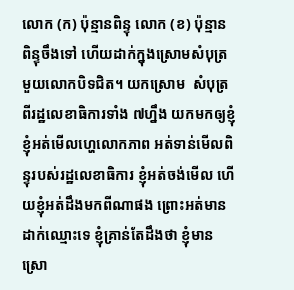លោក (ក) ប៉ុន្មានពិន្ទុ លោក (ខ) ប៉ុន្មានពិន្ទុចឹងទៅ ហើយដាក់ក្នុងស្រោមសំបុត្រមួយលោកបិទជិត។ យកស្រោម  សំបុត្រពីរដ្ឋលេខាធិការទាំង ៧ហ្នឹង យកមកឲ្យខ្ញុំ ខ្ញុំអត់មើលហ្ហេលោកភាព អត់ទាន់មើលពិន្ទុរបស់រដ្ឋលេខាធិការ ខ្ញុំអត់ចង់មើល ហើយខ្ញុំអត់ដឹងមកពីណាផង ព្រោះអត់មានដាក់ឈ្មោះទេ ខ្ញុំគ្រាន់តែដឹងថា ខ្ញុំមានស្រោ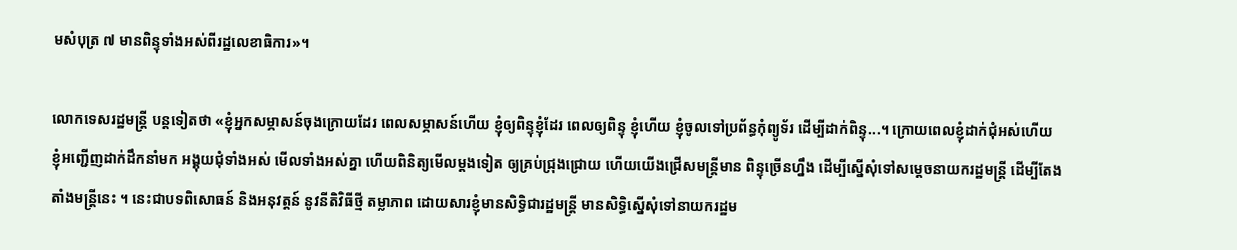មសំបុត្រ ៧ មានពិន្ទុទាំងអស់ពីរដ្ឋលេខាធិការ»។

លោកទេសរដ្ឋមន្រ្តី បន្តទៀតថា «ខ្ញុំអ្នកសម្ភាសន៍ចុងក្រោយដែរ ពេលសម្ភាសន៍ហើយ ខ្ញុំឲ្យពិន្ទុខ្ញុំដែរ ពេលឲ្យពិន្ទុ ខ្ញុំហើយ ខ្ញុំចូលទៅប្រព័ន្ធកុំព្យូទ័រ ដើម្បីដាក់ពិន្ទុ...។ ក្រោយពេលខ្ញុំដាក់ជុំអស់ហើយ ខ្ញុំអញ្ជើញដាក់ដឹកនាំមក អង្គុយជុំទាំងអស់ មើលទាំងអស់គ្នា ហើយពិនិត្យមើលម្តងទៀត ឲ្យគ្រប់ជ្រុងជ្រោយ ហើយយើងជ្រើសមន្រ្តីមាន ពិន្ទុច្រើនហ្នឹង ដើម្បីស្នើសុំទៅសម្តេចនាយករដ្ឋមន្រ្តី ដើម្បីតែងតាំងមន្រ្តីនេះ ។ នេះជាបទពិសោធន៍ និងអនុវត្តន៍ នូវនីតិវិធីថ្មី តម្លាភាព ដោយសារខ្ញុំមានសិទ្ធិជារដ្ឋមន្រ្តី មានសិទ្ធិស្នើសុំទៅនាយករដ្ឋម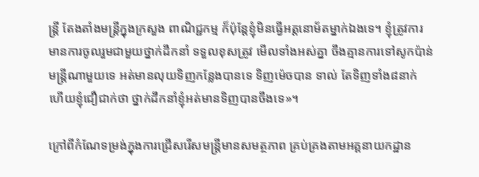ន្រ្តី តែងតាំងមន្រ្តីក្នុងក្រសួង ពាណិជ្ជកម្ម ក៏ប៉ុន្តែខ្ញុំមិនធ្វើអត្តនោម័តម្នាក់ឯងទេ។ ខ្ញុំត្រូវការមានការចូលរួមជាមួយថ្នាក់ដឹកនាំ ទទួលខុសត្រូវ មើលទាំងអស់គ្នា ចឹងគ្មានការទៅសូកប៉ាន់មន្រ្តីណាមួយទេ អត់មានលុយទិញកន្លែងបានទេ ទិញម៉េចបាន ទាល់ តែទិញទាំង៨នាក់ ហើយខ្ញុំជឿជាក់ថា ថ្នាក់ដឹកនាំខ្ញុំអត់មានទិញបានចឹងទេ»។

ក្រៅពីកំណែទម្រង់ក្នុងការជ្រើសរើសមន្រ្តីមានសមត្ថភាព គ្រប់គ្រងតាមអគ្គនាយកដ្ឋាន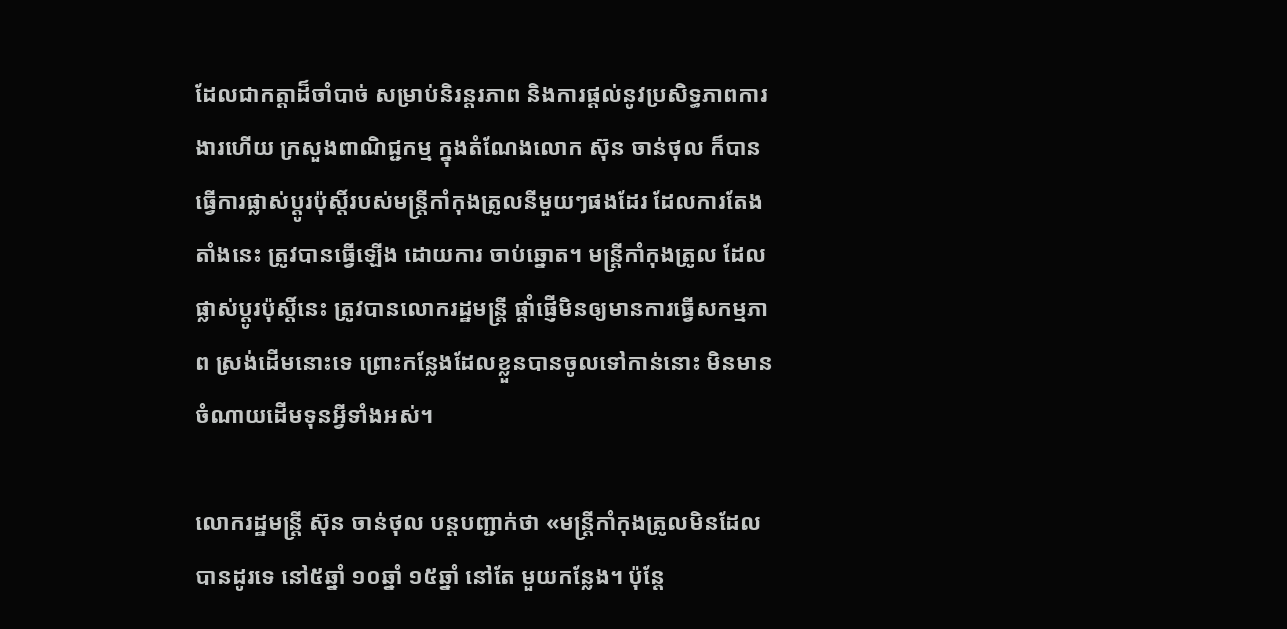ដែលជាកត្តាដ៏ចាំបាច់ សម្រាប់និរន្តរភាព និងការផ្តល់នូវប្រសិទ្ធភាពការងារហើយ ក្រសួងពាណិជ្ជកម្ម ក្នុងតំណែងលោក ស៊ុន ចាន់ថុល ក៏បានធ្វើការផ្លាស់ប្តូរប៉ុស្តិ៍របស់មន្រ្តីកាំកុងត្រូលនីមួយៗផងដែរ ដែលការតែងតាំងនេះ ត្រូវបានធ្វើឡើង ដោយការ ចាប់ឆ្នោត។ មន្រ្តីកាំកុងត្រូល ដែលផ្លាស់ប្តូរប៉ុស្តិ៍នេះ ត្រូវបានលោករដ្ឋមន្រ្តី ផ្តាំផ្ញើមិនឲ្យមានការធ្វើសកម្មភាព ស្រង់ដើមនោះទេ ព្រោះកន្លែងដែលខ្លួនបានចូលទៅកាន់នោះ មិនមានចំណាយដើមទុនអ្វីទាំងអស់។

លោករដ្ឋមន្រ្តី ស៊ុន ចាន់ថុល បន្តបញ្ជាក់ថា «មន្រ្តីកាំកុងត្រូលមិនដែលបានដូរទេ នៅ៥ឆ្នាំ ១០ឆ្នាំ ១៥ឆ្នាំ នៅតែ មួយកន្លែង។ ប៉ុន្តែ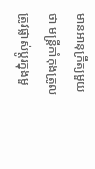មានអានុក្រឹត្យមួយថា មន្រ្តីកាំកុងត្រូលត្រូវផ្លាស់ប្តូរក្នុងមួ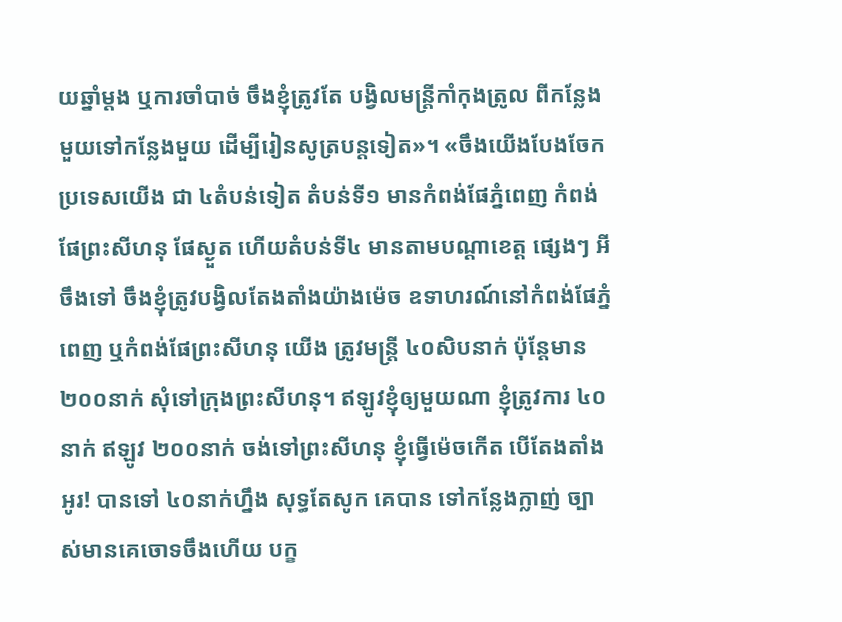យឆ្នាំម្តង ឬការចាំបាច់ ចឹងខ្ញុំត្រូវតែ បង្វិលមន្រ្តីកាំកុងត្រូល ពីកន្លែងមួយទៅកន្លែងមួយ ដើម្បីរៀនសូត្របន្តទៀត»។ «ចឹងយើងបែងចែកប្រទេសយើង ជា ៤តំបន់ទៀត តំបន់ទី១ មានកំពង់ផែភ្នំពេញ កំពង់ផែព្រះសីហនុ ផែស្ងួត ហើយតំបន់ទី៤ មានតាមបណ្តាខេត្ត ផ្សេងៗ អីចឹងទៅ ចឹងខ្ញុំត្រូវបង្វិលតែងតាំងយ៉ាងម៉េច ឧទាហរណ៍នៅកំពង់ផែភ្នំពេញ ឬកំពង់ផែព្រះសីហនុ យើង ត្រូវមន្រ្តី ៤០សិបនាក់ ប៉ុន្តែមាន ២០០នាក់ សុំទៅក្រុងព្រះសីហនុ។ ឥឡូវខ្ញុំឲ្យមួយណា ខ្ញុំត្រូវការ ៤០នាក់ ឥឡូវ ២០០នាក់ ចង់ទៅព្រះសីហនុ ខ្ញុំធ្វើម៉េចកើត បើតែងតាំង អូរ! បានទៅ ៤០នាក់ហ្នឹង សុទ្ធតែសូក គេបាន ទៅកន្លែងក្លាញ់ ច្បាស់មានគេចោទចឹងហើយ បក្ខ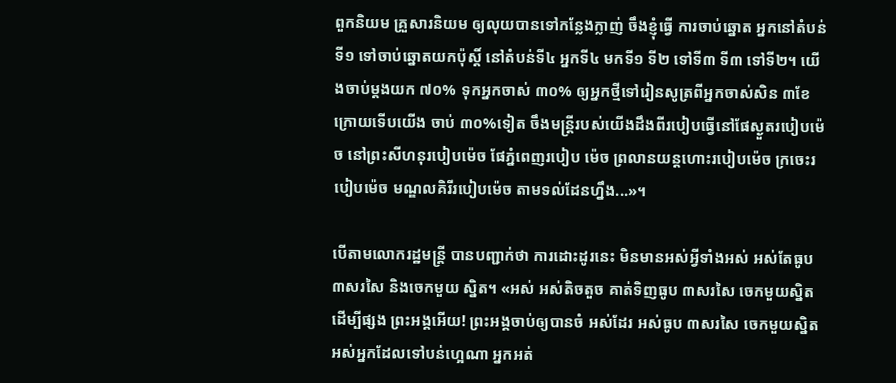ពួកនិយម គ្រួសារនិយម ឲ្យលុយបានទៅកន្លែងក្លាញ់ ចឹងខ្ញុំធ្វើ ការចាប់ឆ្នោត អ្នកនៅតំបន់ទី១ ទៅចាប់ឆ្នោតយកប៉ុស្តិ៍ នៅតំបន់ទី៤ អ្នកទី៤ មកទី១ ទី២ ទៅទី៣ ទី៣ ទៅទី២។ យើងចាប់ម្តងយក ៧០% ទុកអ្នកចាស់ ៣០% ឲ្យអ្នកថ្មីទៅរៀនសូត្រពីអ្នកចាស់សិន ៣ខែក្រោយទើបយើង ចាប់ ៣០%ទៀត ចឹងមន្រ្តីរបស់យើងដឹងពីរបៀបធ្វើនៅផែស្ងួតរបៀបម៉េច នៅព្រះសីហនុរបៀបម៉េច ផែភ្នំពេញរបៀប ម៉េច ព្រលានយន្តហោះរបៀបម៉េច ក្រចេះរបៀបម៉េច មណ្ឌលគិរីរបៀបម៉េច តាមទល់ដែនហ្នឹង...»។

បើតាមលោករដ្ឋមន្រ្តី បានបញ្ជាក់ថា ការដោះដូរនេះ មិនមានអស់អ្វីទាំងអស់ អស់តែធូប៣សរសៃ និងចេកមួយ ស្និត។ «អស់ អស់តិចតួច គាត់ទិញធូប ៣សរសៃ ចេកមួយស្និត ដើម្បីផ្សង ព្រះអង្គអើយ! ព្រះអង្គចាប់ឲ្យបានចំ អស់ដែរ អស់ធូប ៣សរសៃ ចេកមួយស្និត អស់អ្នកដែលទៅបន់ហ្អេណា អ្នកអត់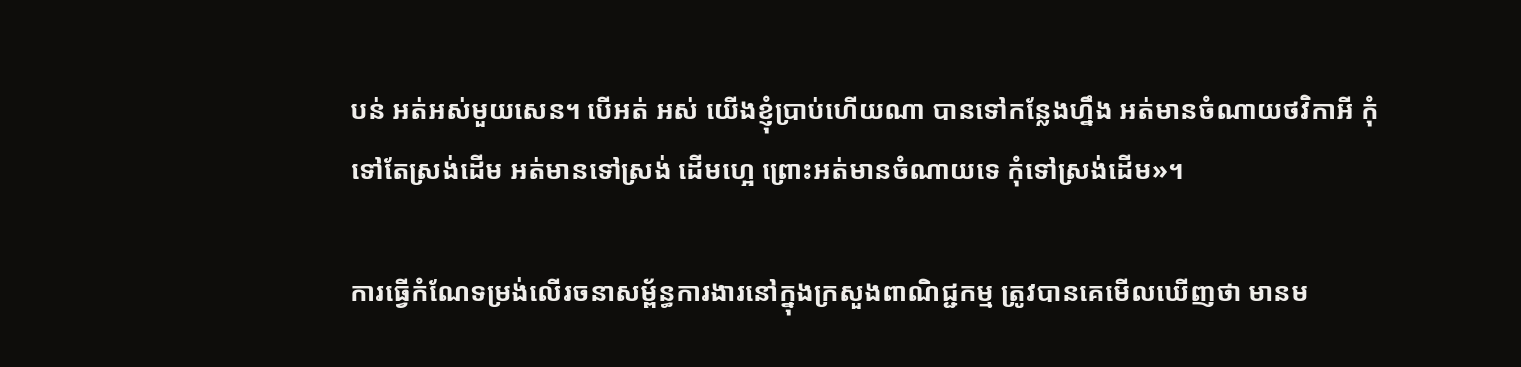បន់ អត់អស់មួយសេន។ បើអត់ អស់ យើងខ្ញុំប្រាប់ហើយណា បានទៅកន្លែងហ្នឹង អត់មានចំណាយថវិកាអី កុំទៅតែស្រង់ដើម អត់មានទៅស្រង់ ដើមហ្អេ ព្រោះអត់មានចំណាយទេ កុំទៅស្រង់ដើម»។

ការធ្វើកំណែទម្រង់លើរចនាសម្ព័ន្ធការងារនៅក្នុងក្រសួងពាណិជ្ជកម្ម ត្រូវបានគេមើលឃើញថា មានម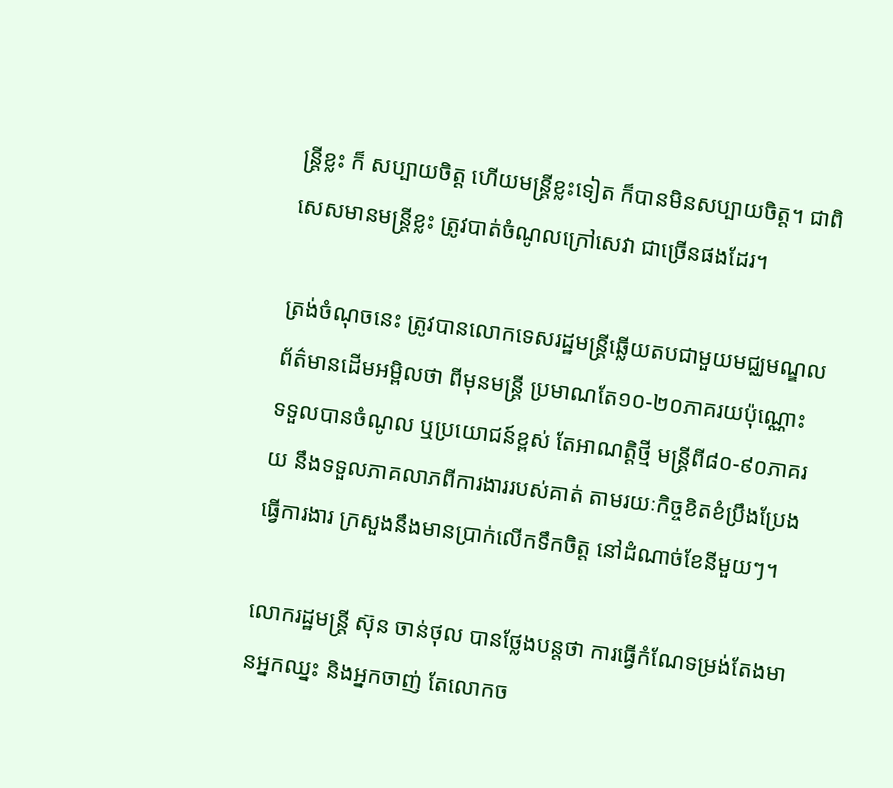ន្រ្តីខ្លះ ក៏ សប្បាយចិត្ត ហើយមន្រ្តីខ្លះទៀត ក៏បានមិនសប្បាយចិត្ត។ ជាពិសេសមានមន្រ្តីខ្លះ ត្រូវបាត់ចំណូលក្រៅសេវា ជាច្រើនផងដែរ។

ត្រង់ចំណុចនេះ ត្រូវបានលោកទេសរដ្ឋមន្រ្តីឆ្លើយតបជាមួយមជ្ឈមណ្ឌលព័ត៌មានដើមអម្ពិលថា ពីមុនមន្រ្តី ប្រមាណតែ១០-២០ភាគរយប៉ុណ្ណោះ ទទួលបានចំណូល ឬប្រយោជន៍ខ្ពស់ តែអាណត្តិថ្មី មន្រ្តីពី៨០-៩០ភាគរយ នឹងទទួលភាគលាភពីការងាររបស់គាត់ តាមរយៈកិច្ចខិតខំប្រឹងប្រែងធ្វើការងារ ក្រសួងនឹងមានប្រាក់លើកទឹកចិត្ត នៅដំណាច់ខែនីមួយៗ។

លោករដ្ឋមន្រ្តី ស៊ុន ចាន់ថុល បានថ្លែងបន្តថា ការធ្វើកំណែទម្រង់តែងមានអ្នកឈ្នះ និងអ្នកចាញ់ តែលោកច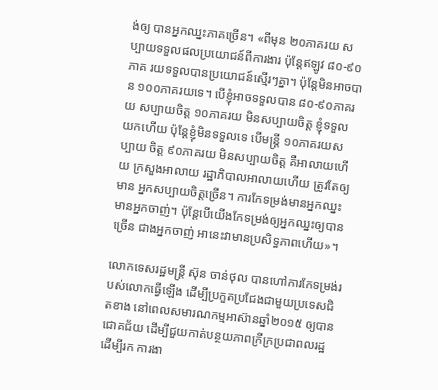ង់ឲ្យ បានអ្នកឈ្នះភាគច្រើន។ «ពីមុន ២០ភាគរយ សប្បាយទទួលផលប្រយោជន៍ពីការងារ ប៉ុន្តែឥឡូវ ៨០-៩០ភាគ រយទទួលបានប្រយោជន៍ស្មើរៗគ្នា។ ប៉ុន្តែមិនអាចបាន ១០០ភាគរយទេ។ បើខ្ញុំអាចទទួលបាន ៨០-៩០ភាគរយ សប្បាយចិត្ត ១០ភាគរយ មិនសប្បាយចិត្ត ខ្ញុំទទួលយកហើយ ប៉ុន្តែខ្ញុំមិនទទួលទេ បើមន្រ្តី ១០ភាគរយសប្បាយ ចិត្ត ៩០ភាគរយ មិនសប្បាយចិត្ត គឺអាលាយហើយ ក្រសួងអាលាយ រដ្ឋាភិបាលអាលាយហើយ ត្រូវតែឲ្យមាន អ្នកសប្បាយចិត្តច្រើន។ ការកែទម្រង់មានអ្នកឈ្នះ មានអ្នកចាញ់។ ប៉ុន្តែបើយើងកែទម្រង់ឲ្យអ្នកឈ្នះឲ្យបានច្រើន ជាងអ្នកចាញ់ អានេះវាមានប្រសិទ្ធភាពហើយ»។

លោកទេសរដ្ឋមន្រ្តី ស៊ុន ចាន់ថុល បានហៅការកែទម្រង់របស់លោកធ្វើឡើង ដើម្បីប្រកួតប្រជែងជាមួយប្រទេសជិតខាង នៅពេលសមារណកម្មអាស៊ានឆ្នាំ២០១៥ ឲ្យបានជោគជ័យ ដើម្បីជួយកាត់បន្ថយភាពក្រីក្រប្រជាពលរដ្ឋ ដើម្បីរក ការងា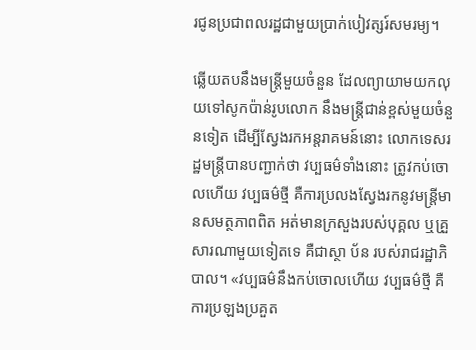រជូនប្រជាពលរដ្ឋជាមួយប្រាក់បៀវត្សរ៍សមរម្យ។

ឆ្លើយតបនឹងមន្រ្តីមួយចំនួន ដែលព្យាយាមយកលុយទៅសូកប៉ាន់រូបលោក នឹងមន្រ្តីជាន់ខ្ពស់មួយចំនួនទៀត ដើម្បីស្វែងរកអន្តរាគមន៍នោះ លោកទេសរដ្ឋមន្រ្តីបានបញ្ជាក់ថា វប្បធម៌ទាំងនោះ ត្រូវកប់ចោលហើយ វប្បធម៌ថ្មី គឺការប្រលងស្វែងរកនូវមន្រ្តីមានសមត្ថភាពពិត អត់មានក្រសួងរបស់បុគ្គល ឬគ្រួសារណាមួយទៀតទេ គឺជាស្ថា ប័ន របស់រាជរដ្ឋាភិបាល។ «វប្បធម៌នឹងកប់ចោលហើយ វប្បធម៌ថ្មី គឺការប្រឡងប្រគួត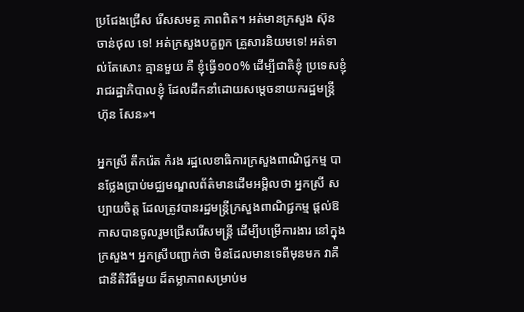ប្រជែងជ្រើស រើសសមត្ថ ភាពពិត។ អត់មានក្រសួង ស៊ុន ចាន់ថុល ទេ! អត់ក្រសួងបក្ខពួក គ្រួសារនិយមទេ! អត់ទាល់តែសោះ គ្មានមួយ គឺ ខ្ញុំធ្វើ១០០% ដើម្បីជាតិខ្ញុំ ប្រទេសខ្ញុំ រាជរដ្ឋាភិបាលខ្ញុំ ដែលដឹកនាំដោយសម្តេចនាយករដ្ឋមន្រ្តី ហ៊ុន សែន»។

អ្នកស្រី តឹករ៉េត កំរង រដ្ឋលេខាធិការក្រសួងពាណិជ្ជកម្ម បានថ្លែងប្រាប់មជ្ឈមណ្ឌលព័ត៌មានដើមអម្ពិលថា អ្នកស្រី សប្បាយចិត្ត ដែលត្រូវបានរដ្ឋមន្រ្តីក្រសួងពាណិជ្ជកម្ម ផ្តល់ឱកាសបានចូលរួមជ្រើសរើសមន្រ្តី ដើម្បីបម្រើការងារ នៅក្នុងក្រសួង។ អ្នកស្រីបញ្ជាក់ថា មិនដែលមានទេពីមុនមក វាគឺជានីតិវិធីមួយ ដ៏តម្លាភាពសម្រាប់ម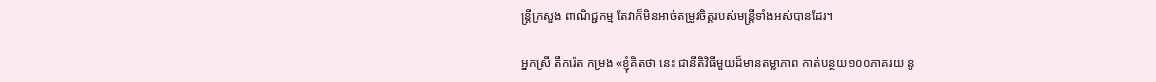ន្រ្តីក្រសួង ពាណិជ្ជកម្ម តែវាក៏មិនអាច់តម្រូវចិត្តរបស់មន្រ្តីទាំងអស់បានដែរ។

អ្នកស្រី តឹករ៉េត កម្រង «ខ្ញុំគិតថា នេះ ជានីតិវិធីមួយដ៏មានតម្លាភាព កាត់បន្ថយ១០០ភាគរយ នូ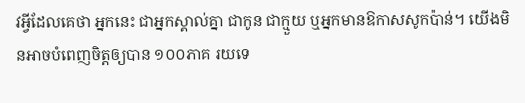វអ្វីដែលគេថា អ្នកនេះ ជាអ្នកស្គាល់គ្នា ជាកូន ជាក្មួយ ឬអ្នកមានឱកាសសូកប៉ាន់។ យើងមិនអាចបំពេញចិត្តឲ្យបាន ១០០ភាគ រយទេ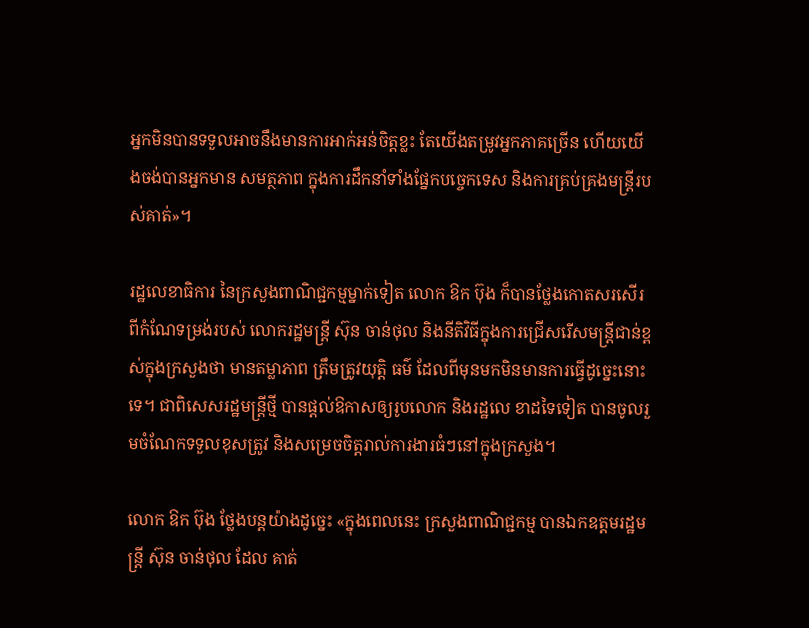អ្នកមិនបានទទួលអាចនឹងមានការអាក់អន់ចិត្តខ្លះ តែយើងតម្រូវអ្នកភាគច្រើន ហើយយើងចង់បានអ្នកមាន សមត្ថភាព ក្នុងការដឹកនាំទាំងផ្នែកបច្ចេកទេស និងការគ្រប់គ្រងមន្រ្តីរបស់គាត់»។

រដ្ឋលេខាធិការ នៃក្រសួងពាណិជ្ជកម្មម្នាក់ទៀត លោក ឱក ប៊ុង ក៏បានថ្លែងកោតសរសើរពីកំណែទម្រង់របស់ លោករដ្ឋមន្រ្តី ស៊ុន ចាន់ថុល និងនីតិវិធីក្នុងការជ្រើសរើសមន្ត្រីជាន់ខ្ពស់ក្នុងក្រសួងថា មានតម្លាភាព ត្រឹមត្រូវយុត្តិ ធម៌ ដែលពីមុនមកមិនមានការធ្វើដូច្នេះនោះទេ។ ជាពិសេសរដ្ឋមន្រ្តីថ្មី បានផ្តល់ឱកាសឲ្យរូបលោក និងរដ្ឋលេ ខាដទៃទៀត បានចូលរួមចំណែកទទួលខុសត្រូវ និងសម្រេចចិត្តរាល់ការងារធំៗនៅក្នុងក្រសួង។

លោក ឱក ប៊ុង ថ្លែងបន្តយ៉ាងដូច្នេះ «ក្នុងពេលនេះ ក្រសួងពាណិជ្ជកម្ម បានឯកឧត្តមរដ្ឋមន្រ្តី ស៊ុន ចាន់ថុល ដែល គាត់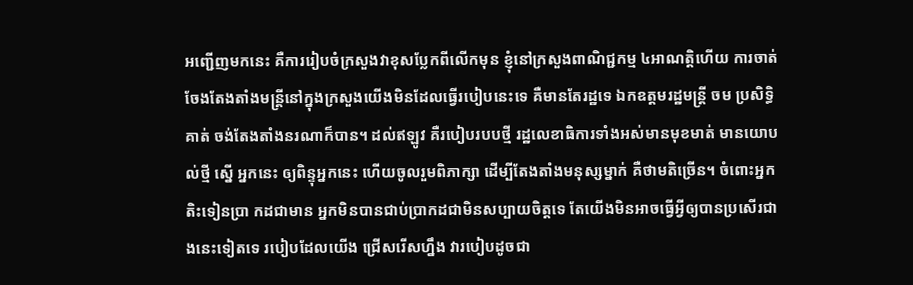អញ្ជើញមកនេះ គឺការរៀបចំក្រសួងវាខុសប្លែកពីលើកមុន ខ្ញុំនៅក្រសួងពាណិជ្ជកម្ម ៤អាណត្តិហើយ ការចាត់ ចែងតែងតាំងមន្រ្តីនៅក្នុងក្រសួងយើងមិនដែលធ្វើរបៀបនេះទេ គឺមានតែរដ្ឋទេ ឯកឧត្តមរដ្ឋមន្រ្តី ចម ប្រសិទ្ធិ គាត់ ចង់តែងតាំងនរណាក៏បាន។ ដល់ឥឡូវ គឺរបៀបរបបថ្មី រដ្ឋលេខាធិការទាំងអស់មានមុខមាត់ មានយោបល់ថ្មី ស្នើ អ្នកនេះ ឲ្យពិន្ទុអ្នកនេះ ហើយចូលរួមពិភាក្សា ដើម្បីតែងតាំងមនុស្សម្នាក់ គឺថាមតិច្រើន។ ចំពោះអ្នកតិះទៀនប្រា កដជាមាន អ្នកមិនបានជាប់ប្រាកដជាមិនសប្បាយចិត្តទេ តែយើងមិនអាចធ្វើអ្វីឲ្យបានប្រសើរជាងនេះទៀតទេ របៀបដែលយើង ជ្រើសរើសហ្នឹង វារបៀបដូចជា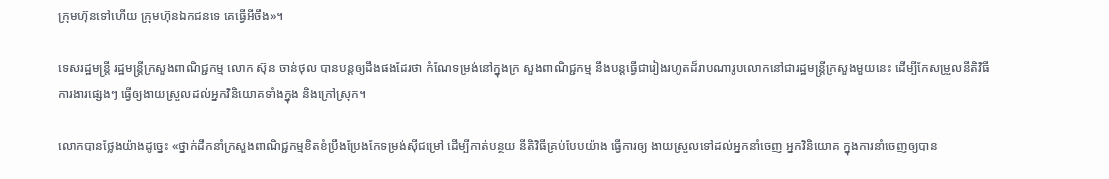ក្រុមហ៊ុនទៅហើយ ក្រុមហ៊ុនឯកជនទេ គេធ្វើអីចឹង»។

ទេសរដ្ឋមន្រ្តី រដ្ឋមន្រ្តីក្រសួងពាណិជ្ជកម្ម លោក ស៊ុន ចាន់ថុល បានបន្តឲ្យដឹងផងដែរថា កំណែទម្រង់នៅក្នុងក្រ សួងពាណិជ្ជកម្ម នឹងបន្តធ្វើជារៀងរហូតដ៏រាបណារូបលោកនៅជារដ្ឋមន្រ្តីក្រសួងមួយនេះ ដើម្បីកែសម្រួលនីតិវិធី ការងារផ្សេងៗ ធ្វើឲ្យងាយស្រួលដល់អ្នកវិនិយោគទាំងក្នុង និងក្រៅស្រុក។

លោកបានថ្លែងយ៉ាងដូច្នេះ «ថ្នាក់ដឹកនាំក្រសួងពាណិជ្ជកម្មខិតខំប្រឹងប្រែងកែទម្រង់ស៊ីជម្រៅ ដើម្បីកាត់បន្ថយ នីតិវិធីគ្រប់បែបយ៉ាង ធ្វើការឲ្យ ងាយស្រួលទៅដល់អ្នកនាំចេញ អ្នកវិនិយោគ ក្នុងការនាំចេញឲ្យបាន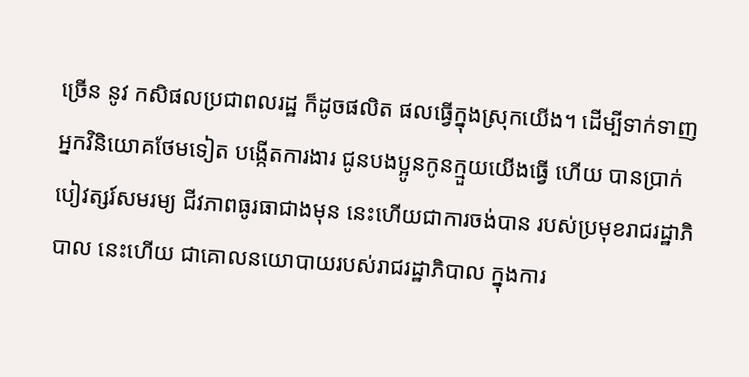ច្រើន នូវ កសិផលប្រជាពលរដ្ឋ ក៏ដូចផលិត ផលធ្វើក្នុងស្រុកយើង។ ដើម្បីទាក់ទាញអ្នកវិនិយោគថែមទៀត បង្កើតការងារ ជូនបងប្អូនកូនក្មួយយើងធ្វើ ហើយ បានប្រាក់បៀវត្សរ៍សមរម្យ ជីវភាពធូរធាជាងមុន នេះហើយជាការចង់បាន របស់ប្រមុខរាជរដ្ឋាភិបាល នេះហើយ ជាគោលនយោបាយរបស់រាជរដ្ឋាភិបាល ក្នុងការ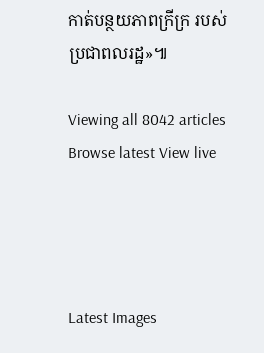កាត់បន្ថយភាពក្រីក្រ របស់ប្រជាពលរដ្ឋ»៕

Viewing all 8042 articles
Browse latest View live




Latest Images